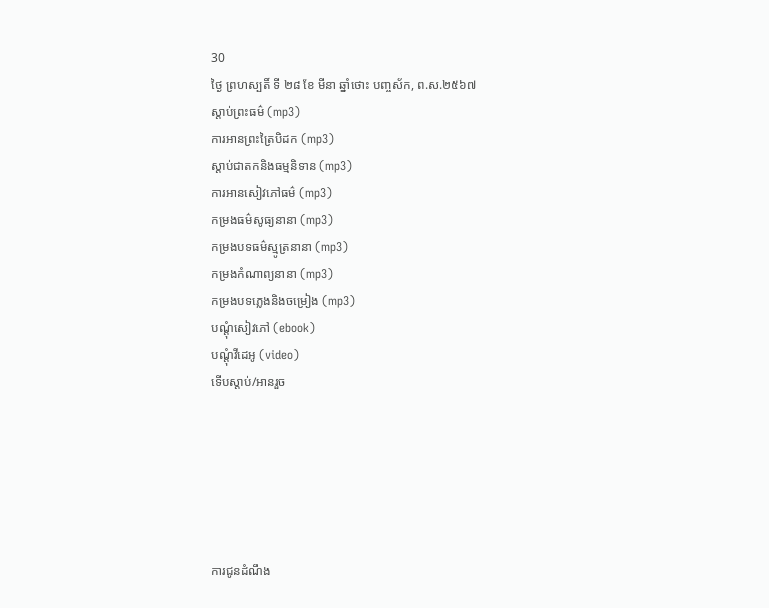30
ថ្ងៃ ព្រហស្បតិ៍ ទី ២៨ ខែ មីនា ឆ្នាំថោះ បញ្ចស័ក, ព.ស.២៥៦៧
ស្តាប់ព្រះធម៌ (mp3)
ការអានព្រះត្រៃបិដក (mp3)
ស្តាប់ជាតកនិងធម្មនិទាន (mp3)
ការអានសៀវភៅធម៌ (mp3)
កម្រងធម៌សូធ្យនានា (mp3)
កម្រងបទធម៌ស្មូត្រនានា (mp3)
កម្រងកំណាព្យនានា (mp3)
កម្រងបទភ្លេងនិងចម្រៀង (mp3)
បណ្តុំសៀវភៅ (ebook)
បណ្តុំវីដេអូ (video)
ទើបស្តាប់/អានរួច






ការជូនដំណឹង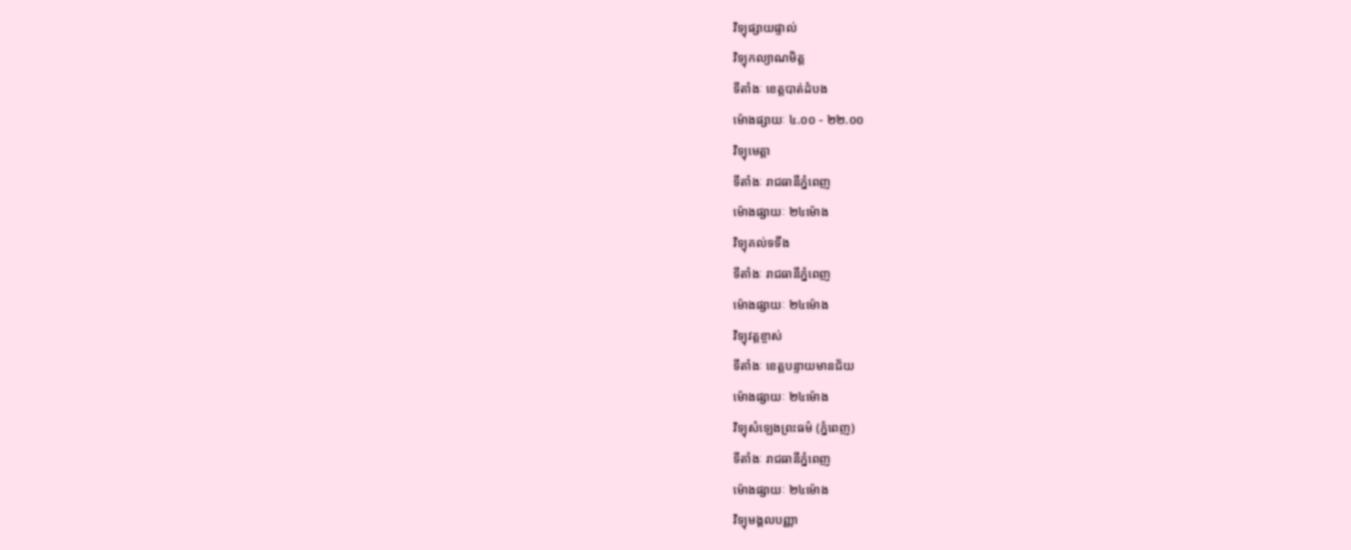វិទ្យុផ្សាយផ្ទាល់
វិទ្យុកល្យាណមិត្ត
ទីតាំងៈ ខេត្តបាត់ដំបង
ម៉ោងផ្សាយៈ ៤.០០ - ២២.០០
វិទ្យុមេត្តា
ទីតាំងៈ រាជធានីភ្នំពេញ
ម៉ោងផ្សាយៈ ២៤ម៉ោង
វិទ្យុគល់ទទឹង
ទីតាំងៈ រាជធានីភ្នំពេញ
ម៉ោងផ្សាយៈ ២៤ម៉ោង
វិទ្យុវត្តខ្ចាស់
ទីតាំងៈ ខេត្តបន្ទាយមានជ័យ
ម៉ោងផ្សាយៈ ២៤ម៉ោង
វិទ្យុសំឡេងព្រះធម៌ (ភ្នំពេញ)
ទីតាំងៈ រាជធានីភ្នំពេញ
ម៉ោងផ្សាយៈ ២៤ម៉ោង
វិទ្យុមង្គលបញ្ញា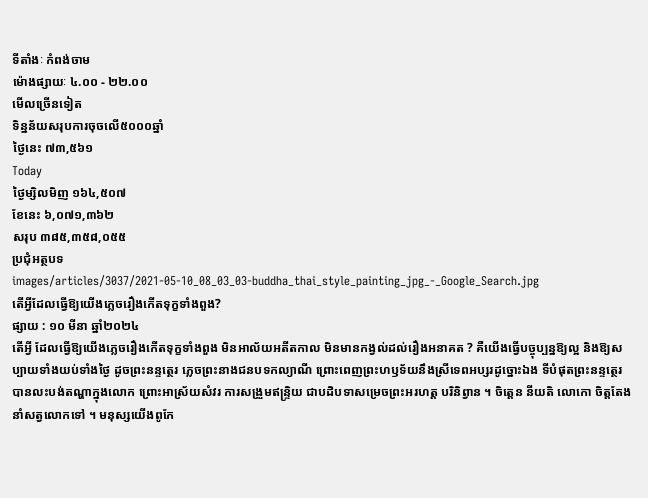ទីតាំងៈ កំពង់ចាម
ម៉ោងផ្សាយៈ ៤.០០ - ២២.០០
មើលច្រើនទៀត
ទិន្នន័យសរុបការចុចលើ៥០០០ឆ្នាំ
ថ្ងៃនេះ ៧៣,៥៦១
Today
ថ្ងៃម្សិលមិញ ១៦៤,៥០៧
ខែនេះ ៦,០៧១,៣៦២
សរុប ៣៨៥,៣៥៨,០៥៥
ប្រជុំអត្ថបទ
images/articles/3037/2021-05-10_08_03_03-buddha_thai_style_painting_jpg_-_Google_Search.jpg
តើអ្វីដែលធ្វើឱ្យយើងភ្លេចរឿងកើតទុក្ខទាំងពួង?
ផ្សាយ : ១០ មីនា ឆ្នាំ២០២៤
តើអ្វី ដែលធ្វើឱ្យយើងភ្លេចរឿងកើតទុក្ខទាំងពួង មិនអាល័យអតីតកាល មិនមានកង្វល់ដល់រឿងអនាគត ? គឺយើងធ្វើបច្ចុប្បន្នឱ្យល្អ និងឱ្យសប្បាយទាំងយប់ទាំងថ្ងៃ ដូចព្រះនន្ទត្ថេរ ភ្លេចព្រះនាងជនបទកល្យាណី ព្រោះពេញព្រះហឫទ័យនឹងស្រីទេពអប្សរដូច្នោះឯង ទីបំផុតព្រះនន្ទត្ថេរ បានលះបង់តណ្ហាក្នុងលោក ព្រោះអាស្រ័យសំវរ ការសង្រួមឥន្ទ្រិយ ជាបដិបទាសម្រេចព្រះអរហត្ត បរិនិព្វាន ។ ចិត្តេន នីយតិ លោកោ ចិត្តតែងនាំសត្វលោកទៅ ។ មនុស្សយើងពូកែ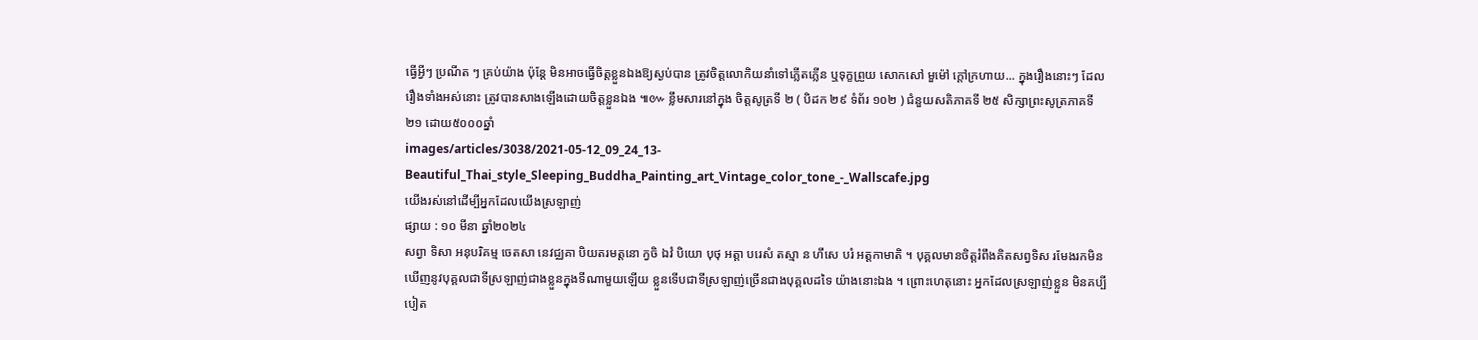ធ្វើអ្វីៗ ប្រណីត ៗ គ្រប់យ៉ាង ប៉ុន្តែ មិនអាចធ្វើចិត្តខ្លួនឯងឱ្យស្ងប់បាន ត្រូវចិត្តលោកិយនាំទៅភ្លើតភ្លើន ឬទុក្ខព្រួយ សោកសៅ មួម៉ៅ ក្ដៅក្រហាយ... ក្នុងរឿងនោះៗ ដែលរឿងទាំងអស់នោះ ត្រូវបានសាងឡើងដោយចិត្តខ្លួនឯង ៕៚ ខ្លឹមសារនៅក្នុង ចិត្តសូត្រទី ២ ( បិដក ២៩ ទំព័រ ១០២ ) ជំនួយសតិភាគទី ២៥ សិក្សាព្រះសូត្រភាគទី ២១ ដោយ៥០០០ឆ្នាំ
images/articles/3038/2021-05-12_09_24_13-Beautiful_Thai_style_Sleeping_Buddha_Painting_art_Vintage_color_tone_-_Wallscafe.jpg
យើងរស់នៅដើម្បីអ្នកដែលយើងស្រឡាញ់
ផ្សាយ : ១០ មីនា ឆ្នាំ២០២៤
សព្វា ទិសា អនុបរិគម្ម ចេតសា នេវជ្ឈគា បិយតរមត្តនោ ក្វចិ ឯវំ បិយោ បុថុ អត្តា បរេសំ តស្មា ន ហឹសេ បរំ អត្តកាមាតិ ។ បុគ្គលមានចិត្តរំពឹងគិតសព្វទិស រមែងរកមិនឃើញនូវបុគ្គលជាទីស្រឡាញ់ជាងខ្លួនក្នុងទីណាមួយឡើយ ខ្លួនទើបជាទីស្រឡាញ់ច្រើនជាងបុគ្គលដទៃ យ៉ាងនោះឯង ។ ព្រោះហេតុនោះ អ្នកដែលស្រឡាញ់ខ្លួន មិនគប្បីបៀត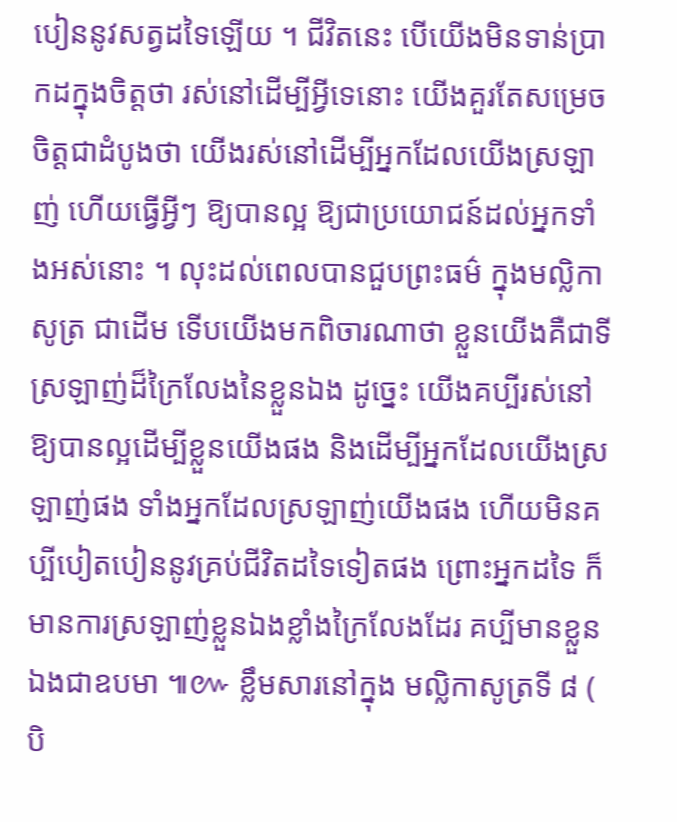បៀននូវសត្វដទៃឡើយ ។ ជីវិតនេះ បើយើងមិនទាន់ប្រាកដក្នុងចិត្តថា រស់នៅដើម្បីអ្វីទេនោះ យើងគួរតែសម្រេចចិត្តជាដំបូងថា យើងរស់នៅដើម្បីអ្នកដែលយើងស្រឡាញ់ ហើយធ្វើអ្វីៗ ឱ្យបានល្អ ឱ្យជាប្រយោជន៍ដល់អ្នកទាំងអស់នោះ ។ លុះដល់ពេលបានជួបព្រះធម៌ ក្នុងមល្លិកាសូត្រ ជាដើម ទើបយើងមកពិចារណាថា ខ្លួនយើងគឺជាទីស្រឡាញ់ដ៏ក្រៃលែងនៃខ្លួនឯង ដូច្នេះ យើងគប្បីរស់នៅឱ្យបានល្អដើម្បីខ្លួនយើងផង និងដើម្បីអ្នកដែលយើងស្រឡាញ់ផង ទាំងអ្នកដែលស្រឡាញ់យើងផង ហើយមិនគប្បីបៀតបៀននូវគ្រប់ជីវិតដទៃទៀតផង ព្រោះអ្នកដទៃ ក៏មានការស្រឡាញ់ខ្លួនឯងខ្លាំងក្រៃលែងដែរ គប្បីមានខ្លួនឯងជាឧបមា ៕៚ ខ្លឹមសារនៅក្នុង មល្លិកាសូត្រទី ៨ ( បិ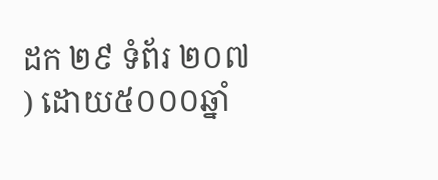ដក ២៩ ទំព័រ ២០៧ ) ដោយ៥០០០ឆ្នាំ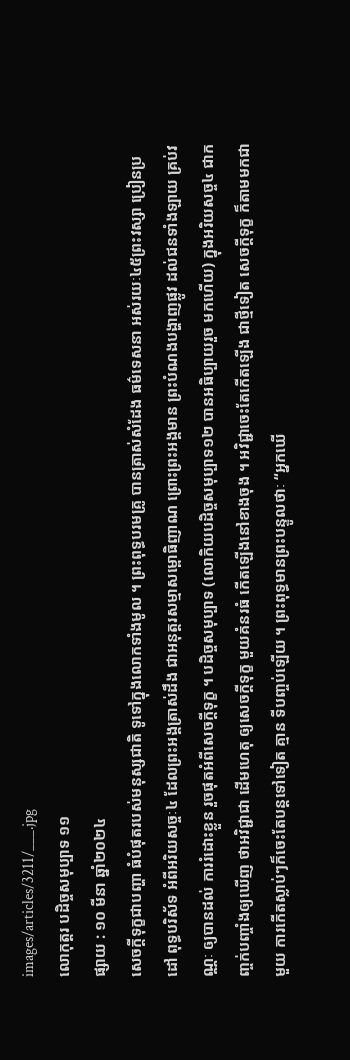images/articles/3211/___.jpg
លោកុត្តរ បដិច្ចសមុប្បាទ ១១
ផ្សាយ : ១០ មីនា ឆ្នាំ២០២៤
សេចក្តីទុក្ខជាបញ្ហា ធំបំផុតរបស់មនុស្សជាតិ ទូទៅក្នុងលោកទាំងមូល ។ ព្រះពុទ្ធបរមគ្រូ បានត្រាស់សំដែង ធម៌ទេសនា អស់រយៈ៤៥ព្រះវស្សា ប្រៀនប្រដៅ ពុទ្ធបរិស័ទ អំពីអរិយសច្ចៈ៤ ដែលព្រះអង្គត្រាស់ដឹង ជាអនុត្តរសម្មាសម្ពោធិញាណ ព្រោះព្រះអង្គមាន ព្រះបំណងបង្ហាញផ្លូវ ដល់ជនទាំងឡាយ គ្រប់វណ្ណៈ ឲ្យបានដល់ ការរំដោះខ្លួន រួចផុតអំពីសេចក្តីទុក្ខ ។ បដិច្ចសមុប្បាទ (លោកិយបដិច្ចសមុប្បាទ១២ បានអធិប្បាយរួច មកហើយ) ក្នុងអរិយសច្ច៤ ជាកញ្ចក់បញ្ចាំងឲ្យឃើញ ថាអវិជ្ជាជា ដើមហេតុ ឲ្យសេចក្តីទុក្ខ មួយគំនរធំ កើតឡើងនៅខាងចុង ។ អវិជ្ជាចេះតែកើតឡើង ជាថ្មីទៀត សេចក្តីទុក្ខ ក៏តាមមកជាមួយ ការកើតស្លាប់ៗក៏ចេះតែបន្តទៅទៀត គ្មាន ទីបញ្ចប់ឡើយ ។ ព្រះពុទ្ធមានព្រះបន្ទូលថាៈ “អ្នកឃើ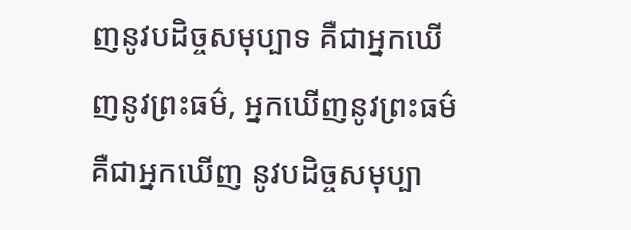ញនូវបដិច្ចសមុប្បាទ គឺជាអ្នកឃើញនូវព្រះធម៌, អ្នកឃើញនូវព្រះធម៌ គឺជាអ្នកឃើញ នូវបដិច្ចសមុប្បា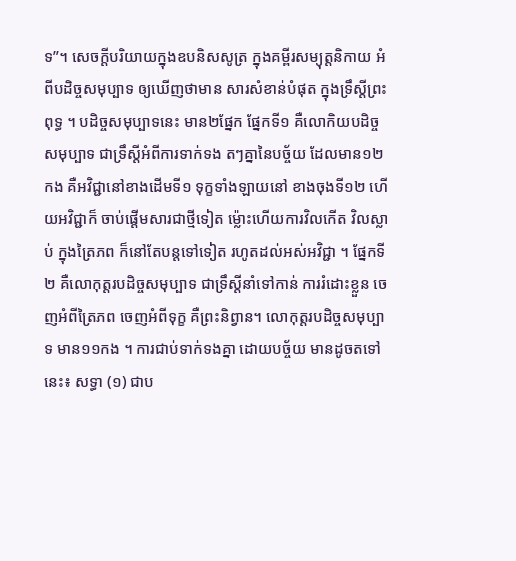ទ”។ សេចក្តីបរិយាយក្នុងឧបនិសសូត្រ ក្នុងគម្ពីរសម្យុត្តនិកាយ អំពីបដិច្ចសមុប្បាទ ឲ្យឃើញថាមាន សារសំខាន់បំផុត ក្នុងទ្រឹស្តីព្រះពុទ្ធ ។ បដិច្ចសមុប្បាទនេះ មាន២ផ្នែក ផ្នែកទី១ គឺលោកិយបដិច្ចសមុប្បាទ ជាទ្រឹស្តីអំពីការទាក់ទង តៗគ្នានៃបច្ច័យ ដែលមាន១២កង គឺអវិជ្ជានៅខាងដើមទី១ ទុក្ខទាំងឡាយនៅ ខាងចុងទី១២ ហើយអវិជ្ជាក៏ ចាប់ផ្តើមសារជាថ្មីទៀត ម៉្លោះហើយការវិលកើត វិលស្លាប់ ក្នុងត្រៃភព ក៏នៅតែបន្តទៅទៀត រហូតដល់អស់អវិជ្ជា ។ ផ្នែកទី២ គឺលោកុត្តរបដិច្ចសមុប្បាទ ជាទ្រឹស្តីនាំទៅកាន់ ការរំដោះខ្លួន ចេញអំពីត្រៃភព ចេញអំពីទុក្ខ គឺព្រះនិព្វាន។ លោកុត្តរបដិច្ចសមុប្បាទ មាន១១កង ។ ការជាប់ទាក់ទងគ្នា ដោយបច្ច័យ មានដូចតទៅនេះ៖ សទ្ធា (១) ជាប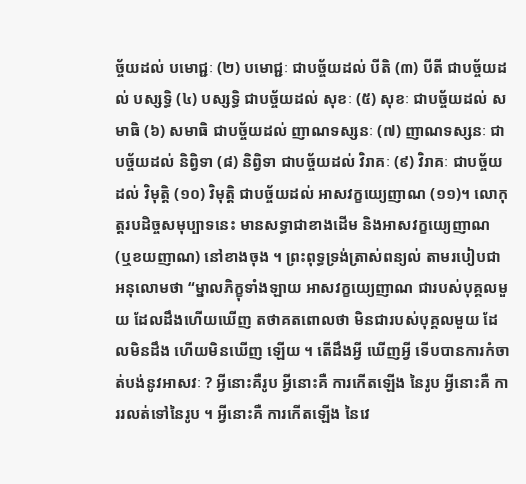ច្ច័យដល់ បមោជ្ជៈ (២) បមោជ្ជៈ ជាបច្ច័យដល់ បីតិ (៣) បីតី ជាបច្ច័យដល់ បស្សទ្ធិ (៤) បស្សទ្ធិ ជាបច្ច័យដល់ សុខៈ (៥) សុខៈ ជាបច្ច័យដល់ សមាធិ (៦) សមាធិ ជាបច្ច័យដល់ ញាណទស្សនៈ (៧) ញាណទស្សនៈ ជាបច្ច័យដល់ និព្វិទា (៨) និព្វិទា ជាបច្ច័យដល់ វិរាគៈ (៩) វិរាគៈ ជាបច្ច័យដល់ វិមុត្តិ (១០) វិមុត្តិ ជាបច្ច័យដល់ អាសវក្ខយ្យេញាណ (១១)។ លោកុត្តរបដិច្ចសមុប្បាទនេះ មានសទ្ធាជាខាងដើម និងអាសវក្ខយ្យេញាណ (ឬខយញាណ) នៅខាងចុង ។ ព្រះពុទ្ធទ្រង់ត្រាស់ពន្យល់ តាមរបៀបជាអនុលោមថា “ម្នាលភិក្ខុទាំងឡាយ អាសវក្ខយ្យេញាណ ជារបស់បុគ្គលមួយ ដែលដឹងហើយឃើញ តថាគតពោលថា មិនជារបស់បុគ្គលមួយ ដែលមិនដឹង ហើយមិនឃើញ ឡើយ ។ តើដឹងអ្វី ឃើញអ្វី ទើបបានការកំចាត់បង់នូវអាសវៈ ? អ្វីនោះគឺរូប អ្វីនោះគឺ ការកើតឡើង នៃរូប អ្វីនោះគឺ ការរលត់ទៅនៃរូប ។ អ្វីនោះគឺ ការកើតឡើង នៃវេ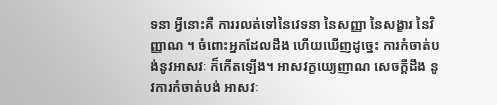ទនា អ្វីនោះគឺ ការរលត់ទៅនៃវេទនា នៃសញ្ញា នៃសង្ខារ នៃវិញ្ញាណ ។ ចំពោះអ្នកដែលដឹង ហើយឃើញដូច្នេះ ការកំចាត់បង់នូវអាសវៈ ក៏កើតឡើង។ អាសវក្ខយ្យេញាណ សេចក្តីដឹង នូវការកំចាត់បង់ អាសវៈ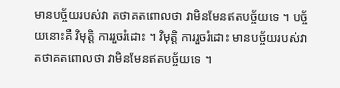មានបច្ច័យរបស់វា តថាគតពោលថា វាមិនមែនឥតបច្ច័យទេ ។ បច្ច័យនោះគឺ វិមុត្តិ ការរួចរំដោះ ។ វិមុត្តិ ការរួចរំដោះ មានបច្ច័យរបស់វា តថាគតពោលថា វាមិនមែនឥតបច្ច័យទេ ។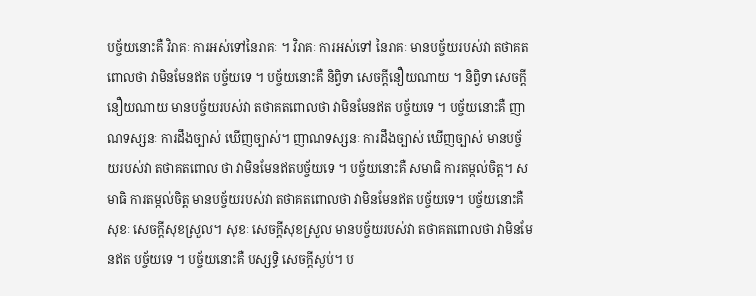បច្ច័យនោះគឺ វិរាគៈ ការអស់ទៅនៃរាគៈ ។ វិរាគៈ ការអស់ទៅ នៃរាគៈ មានបច្ច័យរបស់វា តថាគតពោលថា វាមិនមែនឥត បច្ច័យទេ ។ បច្ច័យនោះគឺ និព្វិទា សេចក្តីនឿយណាយ ។ និព្វិទា សេចក្តីនឿយណាយ មានបច្ច័យរបស់វា តថាគតពោលថា វាមិនមែនឥត បច្ច័យទេ ។ បច្ច័យនោះគឺ ញាណទស្សនៈ ការដឹងច្បាស់ ឃើញច្បាស់។ ញាណទស្សនៈ ការដឹងច្បាស់ ឃើញច្បាស់ មានបច្ច័យរបស់វា តថាគតពោល ថា វាមិនមែនឥតបច្ច័យទេ ។ បច្ច័យនោះគឺ សមាធិ ការតម្កល់ចិត្ត។ សមាធិ ការតម្កល់ចិត្ត មានបច្ច័យរបស់វា តថាគតពោលថា វាមិនមែនឥត បច្ច័យទេ។ បច្ច័យនោះគឺ សុខៈ សេចក្តីសុខស្រួល។ សុខៈ សេចក្តីសុខស្រួល មានបច្ច័យរបស់វា តថាគតពោលថា វាមិនមែនឥត បច្ច័យទេ ។ បច្ច័យនោះគឺ បស្សទ្ធិ សេចក្តីស្ងប់។ ប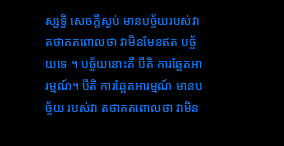ស្សទ្ធិ សេចក្តីស្ងប់ មានបច្ច័យរបស់វា តថាគតពោលថា វាមិនមែនឥត បច្ច័យទេ ។ បច្ច័យនោះគឺ បីតិ ការឆ្អែតអារម្មណ៍។ បីតិ ការឆ្អែតអារម្មណ៍ មានបច្ច័យ របស់វា តថាគតពោលថា វាមិន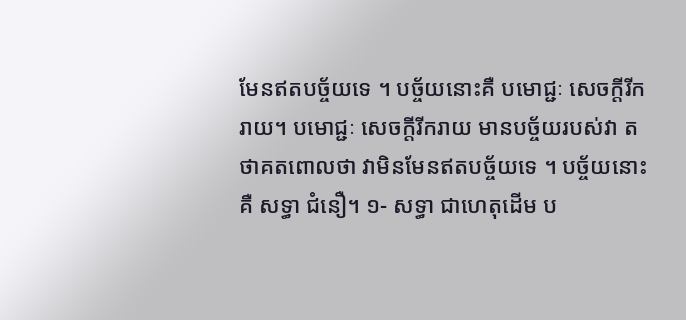មែនឥតបច្ច័យទេ ។ បច្ច័យនោះគឺ បមោជ្ជៈ សេចក្តីរីករាយ។ បមោជ្ជៈ សេចក្តីរីករាយ មានបច្ច័យរបស់វា តថាគតពោលថា វាមិនមែនឥតបច្ច័យទេ ។ បច្ច័យនោះគឺ សទ្ធា ជំនឿ។ ១- សទ្ធា ជាហេតុដើម ប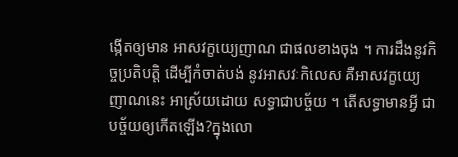ង្កើតឲ្យមាន អាសវក្ខយ្យេញាណ ជាផលខាងចុង ។ ការដឹងនូវកិច្ចប្រតិបត្តិ ដើម្បីកំចាត់បង់ នូវអាសវៈកិលេស គឺអាសវក្ខយ្យេ ញាណនេះ អាស្រ័យដោយ សទ្ធាជាបច្ច័យ ។ តើសទ្ធាមានអ្វី ជាបច្ច័យឲ្យកើតឡើង?ក្នុងលោ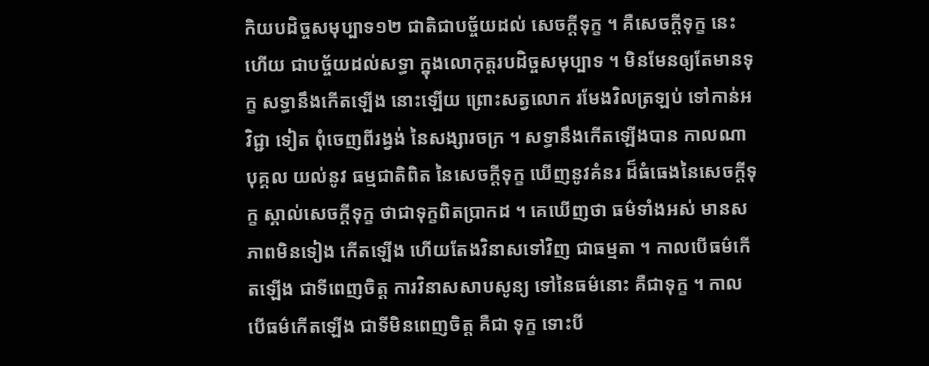កិយបដិច្ចសមុប្បាទ១២ ជាតិជាបច្ច័យដល់ សេចក្តីទុក្ខ ។ គឺសេចក្តីទុក្ខ នេះហើយ ជាបច្ច័យដល់សទ្ធា ក្នុងលោកុត្តរបដិច្ចសមុប្បាទ ។ មិនមែនឲ្យតែមានទុក្ខ សទ្ធានឹងកើតឡើង នោះឡើយ ព្រោះសត្វលោក រមែងវិលត្រឡប់ ទៅកាន់អវិជ្ជា ទៀត ពុំចេញពីរង្វង់ នៃសង្សារចក្រ ។ សទ្ធានឹងកើតឡើងបាន កាលណាបុគ្គល យល់នូវ ធម្មជាតិពិត នៃសេចក្តីទុក្ខ ឃើញនូវគំនរ ដ៏ធំធេងនៃសេចក្តីទុក្ខ ស្គាល់សេចក្តីទុក្ខ ថាជាទុក្ខពិតប្រាកដ ។ គេឃើញថា ធម៌ទាំងអស់ មានសភាពមិនទៀង កើតឡើង ហើយតែងវិនាសទៅវិញ ជាធម្មតា ។ កាលបើធម៌កើតឡើង ជាទីពេញចិត្ត ការវិនាសសាបសូន្យ ទៅនៃធម៌នោះ គឺជាទុក្ខ ។ កាលបើធម៌កើតឡើង ជាទីមិនពេញចិត្ត គឺជា ទុក្ខ ទោះបី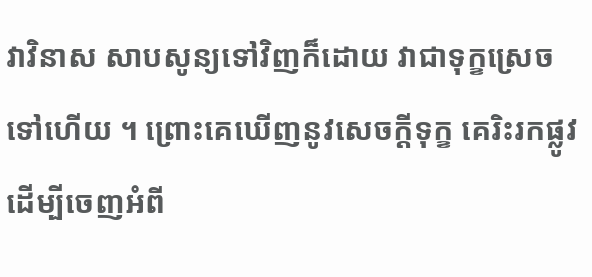វាវិនាស សាបសូន្យទៅវិញក៏ដោយ វាជាទុក្ខស្រេចទៅហើយ ។ ព្រោះគេឃើញនូវសេចក្តីទុក្ខ គេរិះរកផ្លូវ ដើម្បីចេញអំពី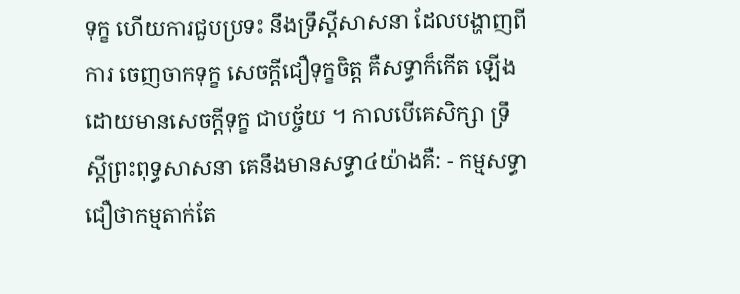ទុក្ខ ហើយការជួបប្រទះ នឹងទ្រឹស្តីសាសនា ដែលបង្ហាញពីការ ចេញចាកទុក្ខ សេចក្តីជឿទុក្ខចិត្ត គឺសទ្ធាក៏កើត ឡើង ដោយមានសេចក្តីទុក្ខ ជាបច្ច័យ ។ កាលបើគេសិក្សា ទ្រឹស្តីព្រះពុទ្ធសាសនា គេនឹងមានសទ្ធា៤យ៉ាងគឺ: - កម្មសទ្ធា ជឿថាកម្មតាក់តែ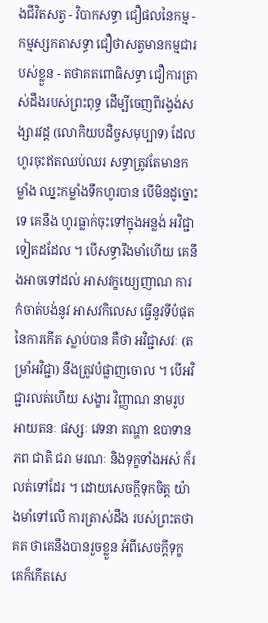ងជីវិតសត្វ - វិបាកសទ្ធា ជឿផលនៃកម្ម - កម្មស្សកតាសទ្ធា ជឿថាសត្វមានកម្មជារបស់ខ្លួន - តថាគតពោធិសទ្ធា ជឿការត្រាស់ដឹងរបស់ព្រះពុទ្ធ ដើម្បីចេញពីរង្វង់សង្សារវដ្ត (លោកិយបដិច្ចសមុប្បាទ) ដែលហូរចុះឥតឈប់ឈរ សទ្ធាត្រូវតែមានកម្លាំង ឈ្នះកម្លាំងទឹកហូរបាន បើមិនដូច្នោះទេ គេនឹង ហូរធ្លាក់ចុះទៅក្នុងអន្លង់ អវិជ្ជាទៀតដដែល ។ បើសទ្ធារឹងមាំហើយ គេនឹងអាចទៅដល់ អាសវក្ខយ្យេញាណ ការកំចាត់បង់នូវ អាសវកិលេស ធ្វើនូវទីបំផុត នៃការកើត ស្លាប់បាន គឺថា អវិជ្ជាសវៈ (តម្រាំអវិជ្ជា) នឹងត្រូវបំផ្លាញចោល ។ បើអវិជ្ជារលត់ហើយ សង្ខារ វិញ្ញាណ នាមរូប អាយតនៈ ផស្សៈ វេទនា តណ្ហា ឧបាទាន ភព ជាតិ ជរា មរណៈ និងទុក្ខទាំងអស់ ក៏រលត់ទៅដែរ ។ ដោយសេចក្តីទុកចិត្ត យ៉ាងមាំទៅលើ ការត្រាស់ដឹង របស់ព្រះតថាគត ថាគេនឹងបានរួចខ្លួន អំពីសេចក្តីទុក្ខ គេក៏កើតសេ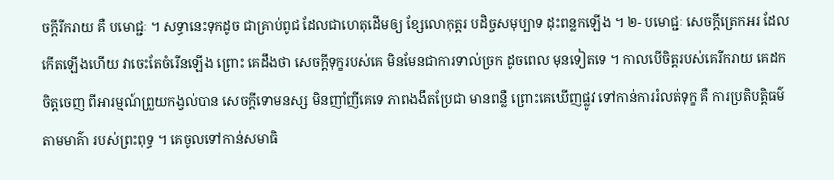ចក្តីរីករាយ គឺ បមោជ្ជៈ ។ សទ្ធានេះទុកដូច ជាគ្រាប់ពូជ ដែលជាហេតុដើមឲ្យ ខ្សែលោកុត្តរ បដិច្ចសមុប្បាទ ដុះពន្លកឡើង ។ ២- បមោជ្ជៈ សេចក្តីត្រេកអរ ដែលកើតឡើងហើយ វាចេះតែចំរើនឡើង ព្រោះ គេដឹងថា សេចក្តីទុក្ខរបស់គេ មិនមែនជាការទាល់ច្រក ដូចពេល មុនទៀតទេ ។ កាលបើចិត្តរបស់គេរីករាយ គេដកចិត្តចេញ ពីអារម្មណ៍ព្រួយកង្វល់បាន សេចក្តីទោមនស្ស មិនញាំញីគេទេ ភាពងងឹតប្រែជា មានពន្លឺ ព្រោះគេឃើញផ្លូវ ទៅកាន់ការរំលត់ទុក្ខ គឺ ការប្រតិបត្តិធម៌តាមមាគ៌ា របស់ព្រះពុទ្ធ ។ គេចូលទៅកាន់សមាធិ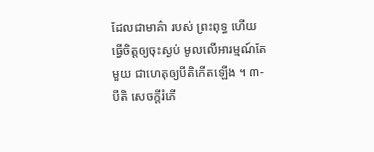ដែលជាមាគ៌ា របស់ ព្រះពុទ្ធ ហើយធ្វើចិត្តឲ្យចុះស្ងប់ មូលលើអារម្មណ៍តែមួយ ជាហេតុឲ្យបីតិកើតឡើង ។ ៣- បីតិ សេចក្តីរំភើ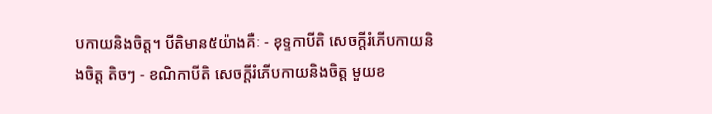បកាយនិងចិត្ត។ បីតិមាន៥យ៉ាងគឺៈ - ខុទ្ទកាបីតិ សេចក្តីរំភើបកាយនិងចិត្ត តិចៗ - ខណិកាបីតិ សេចក្តីរំភើបកាយនិងចិត្ត មួយខ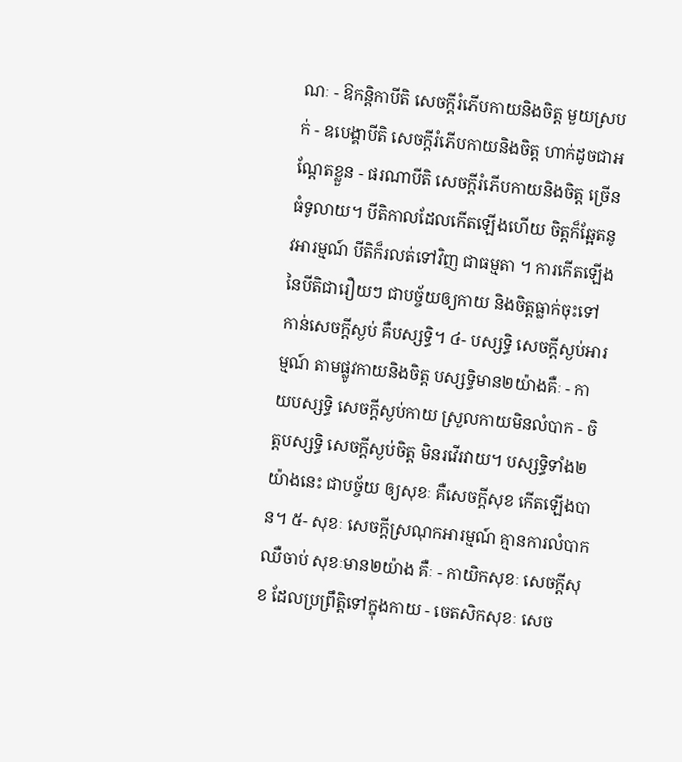ណៈ - ឱកន្តិកាបីតិ សេចក្តីរំភើបកាយនិងចិត្ត មួយស្របក់ - ឧបេង្គាបីតិ សេចក្តីរំភើបកាយនិងចិត្ត ហាក់ដូចជាអណ្តែតខ្លួន - ផរណាបីតិ សេចក្តីរំភើបកាយនិងចិត្ត ច្រើនធំទូលាយ។ បីតិកាលដែលកើតឡើងហើយ ចិត្តក៏ឆ្អែតនូវអារម្មណ៍ បីតិក៏រលត់ទៅវិញ ជាធម្មតា ។ ការកើតឡើងនៃបីតិជារឿយៗ ជាបច្ច័យឲ្យកាយ និងចិត្តធ្លាក់ចុះទៅកាន់សេចក្តីស្ងប់ គឺបស្សទ្ធិ។ ៤- បស្សទ្ធិ សេចក្តីស្ងប់អារម្មណ៍ តាមផ្លូវកាយនិងចិត្ត បស្សទ្ធិមាន២យ៉ាងគឺៈ - កាយបស្សទ្ធិ សេចក្តីស្ងប់កាយ ស្រួលកាយមិនលំបាក - ចិត្តបស្សទ្ធិ សេចក្តីស្ងប់ចិត្ត មិនរវើរវាយ។ បស្សទ្ធិទាំង២យ៉ាងនេះ ជាបច្ច័យ ឲ្យសុខៈ គឺសេចក្តីសុខ កើតឡើងបាន។ ៥- សុខៈ សេចក្តីស្រណុកអារម្មណ៍ គ្មានការលំបាកឈឺចាប់ សុខៈមាន២យ៉ាង គឺៈ - កាយិកសុខៈ សេចក្តីសុខ ដែលប្រព្រឹត្តិទៅក្នុងកាយ - ចេតសិកសុខៈ សេច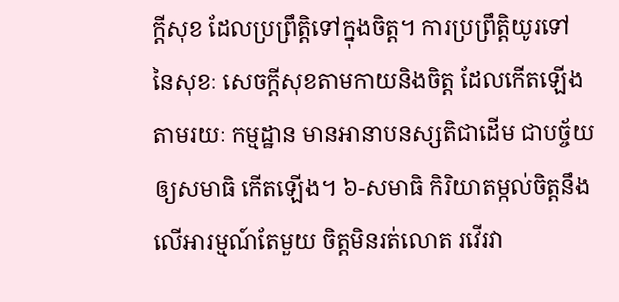ក្តីសុខ ដែលប្រព្រឹត្តិទៅក្នុងចិត្ត។ ការប្រព្រឹត្តិយូរទៅ នៃសុខៈ សេចក្តីសុខតាមកាយនិងចិត្ត ដែលកើតឡើងតាមរយៈ កម្មដ្ឋាន មានអានាបនស្សតិជាដើម ជាបច្ច័យឲ្យសមាធិ កើតឡើង។ ៦-សមាធិ កិរិយាតម្កល់ចិត្តនឹង លើអារម្មណ៍តែមួយ ចិត្តមិនរត់លោត រវើរវា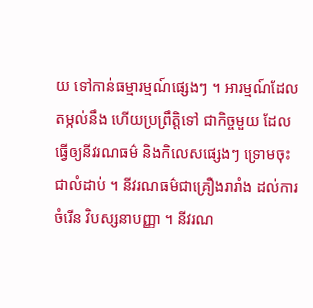យ ទៅកាន់ធម្មារម្មណ៍ផ្សេងៗ ។ អារម្មណ៍ដែលតម្កល់នឹង ហើយប្រព្រឹត្តិទៅ ជាកិច្ចមួយ ដែលធ្វើឲ្យនីវរណធម៌ និងកិលេសផ្សេងៗ ទ្រោមចុះជាលំដាប់ ។ នីវរណធម៌ជាគ្រឿងរារាំង ដល់ការចំរើន វិបស្សនាបញ្ញា ។ នីវរណ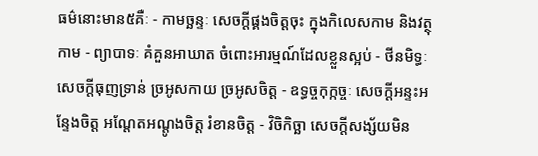ធម៌នោះមាន៥គឺៈ - កាមច្ឆន្ទៈ សេចក្តីផ្គងចិត្តចុះ ក្នុងកិលេសកាម និងវត្ថុកាម - ព្យាបាទៈ គំគួនអាឃាត ចំពោះអារម្មណ៍ដែលខ្លួនស្អប់ - ថីនមិទ្ធៈ សេចក្តីធុញទ្រាន់ ច្រអូសកាយ ច្រអូសចិត្ត - ឧទ្ធច្ចកុក្កច្ចៈ សេចក្តីអន្ទះអន្ទែងចិត្ត អណ្តែតអណ្តូងចិត្ត រំខានចិត្ត - វិចិកិច្ឆា សេចក្តីសង្ស័យមិន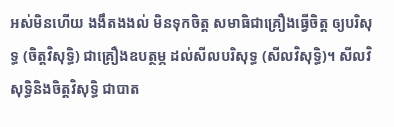អស់មិនហើយ ងងឹតងងល់ មិនទុកចិត្ត សមាធិជាគ្រឿងធ្វើចិត្ត ឲ្យបរិសុទ្ធ (ចិត្តវិសុទ្ធិ) ជាគ្រឿងឧបត្ថម្ភ ដល់សីលបរិសុទ្ធ (សីលវិសុទ្ធិ)។ សីលវិសុទ្ធិនិងចិត្តវិសុទ្ធិ ជាបាត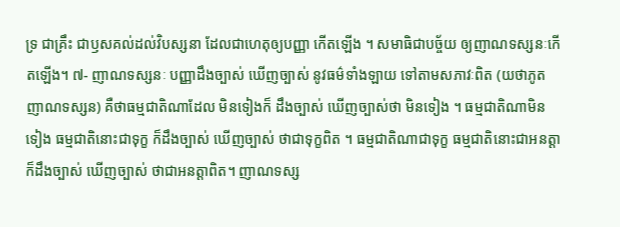ទ្រ ជាគ្រឹះ ជាឫសគល់ដល់វិបស្សនា ដែលជាហេតុឲ្យបញ្ញា កើតឡើង ។ សមាធិជាបច្ច័យ ឲ្យញាណទស្សនៈកើតឡើង។ ៧- ញាណទស្សនៈ បញ្ញាដឹងច្បាស់ ឃើញច្បាស់ នូវធម៌ទាំងឡាយ ទៅតាមសភាវៈពិត (យថាភូត ញាណទស្សន) គឺថាធម្មជាតិណាដែល មិនទៀងក៏ ដឹងច្បាស់ ឃើញច្បាស់ថា មិនទៀង ។ ធម្មជាតិណាមិនទៀង ធម្មជាតិនោះជាទុក្ខ ក៏ដឹងច្បាស់ ឃើញច្បាស់ ថាជាទុក្ខពិត ។ ធម្មជាតិណាជាទុក្ខ ធម្មជាតិនោះជាអនត្តា ក៏ដឹងច្បាស់ ឃើញច្បាស់ ថាជាអនត្តាពិត។ ញាណទស្ស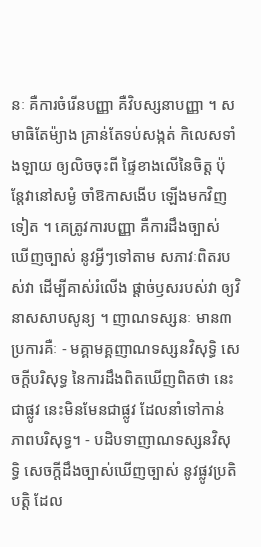នៈ គឺការចំរើនបញ្ញា គឺវិបស្សនាបញ្ញា ។ សមាធិតែម៉្យាង គ្រាន់តែទប់សង្កត់ កិលេសទាំងឡាយ ឲ្យលិចចុះពី ផ្ទៃខាងលើនៃចិត្ត ប៉ុន្តែវានៅសម្ងំ ចាំឱកាសងើប ឡើងមកវិញទៀត ។ គេត្រូវការបញ្ញា គឺការដឹងច្បាស់ ឃើញច្បាស់ នូវអ្វីៗទៅតាម សភាវៈពិតរបស់វា ដើម្បីគាស់រំលើង ផ្តាច់ឫសរបស់វា ឲ្យវិនាសសាបសូន្យ ។ ញាណទស្សនៈ មាន៣ប្រការគឺៈ - មគ្គាមគ្គញាណទស្សនវិសុទ្ធិ សេចក្តីបរិសុទ្ធ នៃការដឹងពិតឃើញពិតថា នេះជាផ្លូវ នេះមិនមែនជាផ្លូវ ដែលនាំទៅកាន់ ភាពបរិសុទ្ធ។ - បដិបទាញាណទស្សនវិសុទ្ធិ សេចក្តីដឹងច្បាស់ឃើញច្បាស់ នូវផ្លូវប្រតិបត្តិ ដែល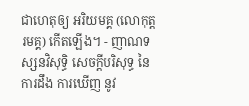ជាហេតុឲ្យ អរិយមគ្គ (លោកុត្តរមគ្គ) កើតឡើង។ - ញាណទស្សនវិសុទ្ធិ សេចក្តីបរិសុទ្ធ នៃការដឹង ការឃើញ នូវ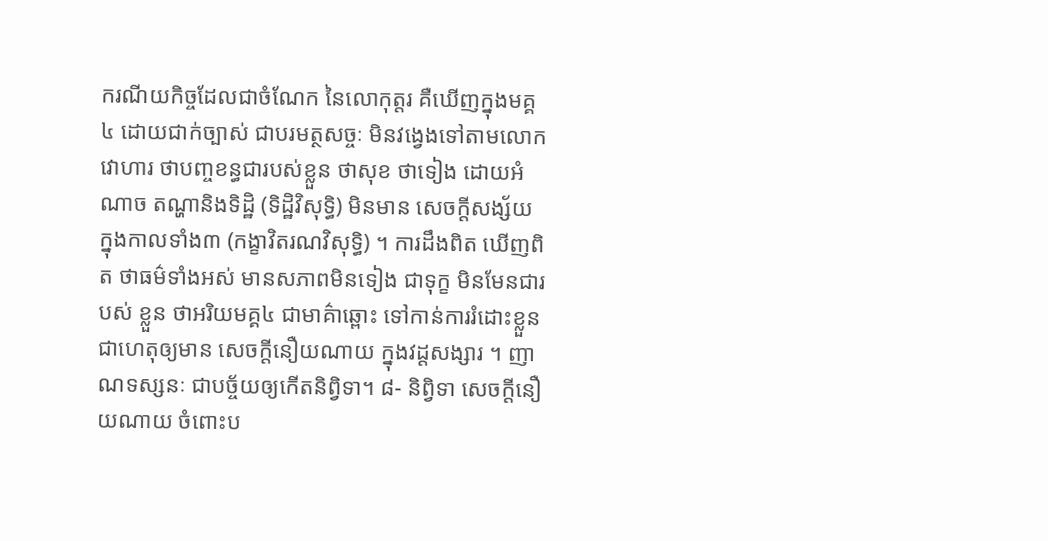ករណីយកិច្ចដែលជាចំណែក នៃលោកុត្តរ គឺឃើញក្នុងមគ្គ៤ ដោយជាក់ច្បាស់ ជាបរមត្ថសច្ចៈ មិនវង្វេងទៅតាមលោកវោហារ ថាបញ្ចខន្ធជារបស់ខ្លួន ថាសុខ ថាទៀង ដោយអំណាច តណ្ហានិងទិដ្ឋិ (ទិដ្ឋិវិសុទ្ធិ) មិនមាន សេចក្តីសង្ស័យ ក្នុងកាលទាំង៣ (កង្ខាវិតរណវិសុទ្ធិ) ។ ការដឹងពិត ឃើញពិត ថាធម៌ទាំងអស់ មានសភាពមិនទៀង ជាទុក្ខ មិនមែនជារបស់ ខ្លួន ថាអរិយមគ្គ៤ ជាមាគ៌ាឆ្ពោះ ទៅកាន់ការរំដោះខ្លួន ជាហេតុឲ្យមាន សេចក្តីនឿយណាយ ក្នុងវដ្តសង្សារ ។ ញាណទស្សនៈ ជាបច្ច័យឲ្យកើតនិព្វិទា។ ៨- និព្វិទា សេចក្តីនឿយណាយ ចំពោះប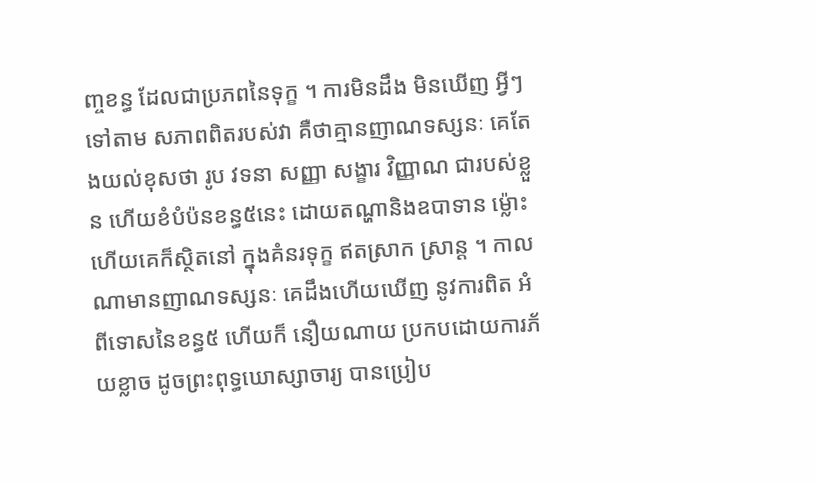ញ្ចខន្ធ ដែលជាប្រភពនៃទុក្ខ ។ ការមិនដឹង មិនឃើញ អ្វីៗទៅតាម សភាពពិតរបស់វា គឺថាគ្មានញាណទស្សនៈ គេតែងយល់ខុសថា រូប វទនា សញ្ញា សង្ខារ វិញ្ញាណ ជារបស់ខ្លួន ហើយខំបំប៉នខន្ធ៥នេះ ដោយតណ្ហានិងឧបាទាន ម្ល៉ោះហើយគេក៏ស្ថិតនៅ ក្នុងគំនរទុក្ខ ឥតស្រាក ស្រាន្ត ។ កាលណាមានញាណទស្សនៈ គេដឹងហើយឃើញ នូវការពិត អំពីទោសនៃខន្ធ៥ ហើយក៏ នឿយណាយ ប្រកបដោយការភ័យខ្លាច ដូចព្រះពុទ្ធឃោស្សាចារ្យ បានប្រៀប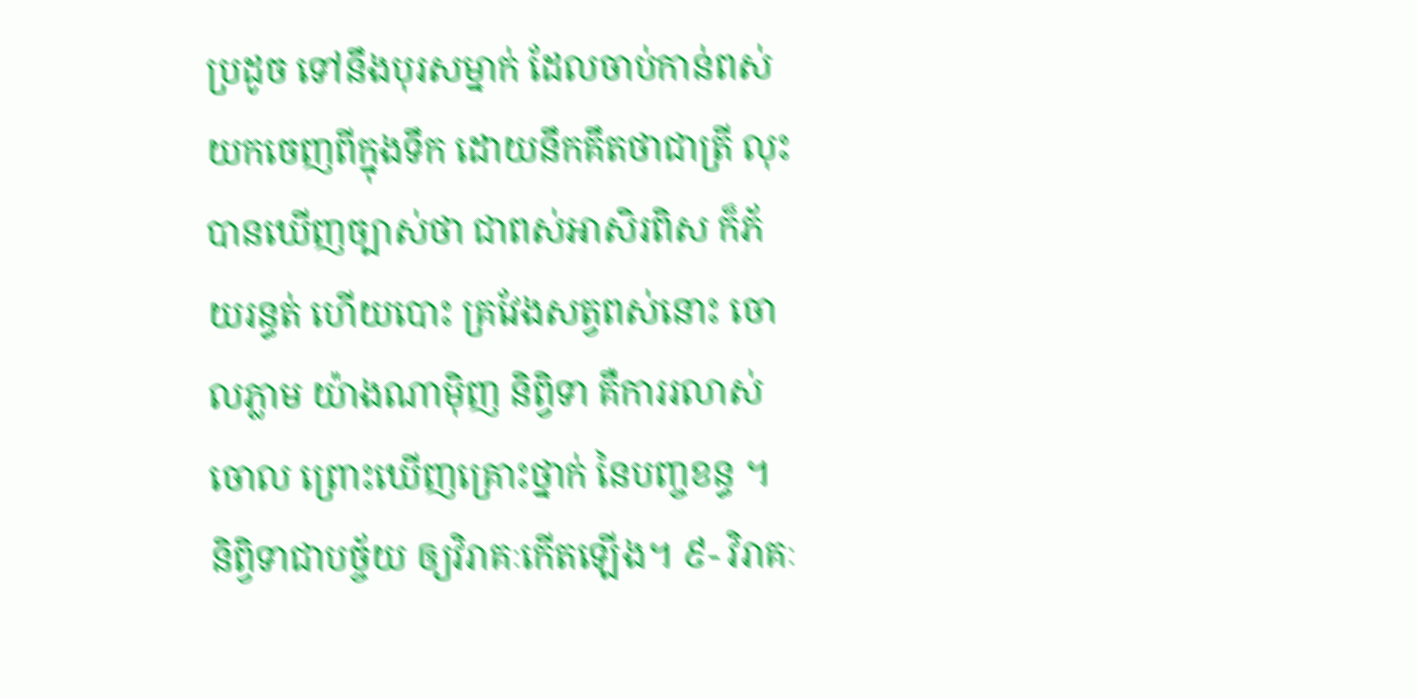ប្រដូច ទៅនឹងបុរសម្នាក់ ដែលចាប់កាន់ពស់ យកចេញពីក្នុងទឹក ដោយនឹកគឹតថាជាត្រី លុះ បានឃើញច្បាស់ថា ជាពស់អាសិរពិស ក៏ភ័យរន្ធត់ ហើយបោះ គ្រវែងសត្វពស់នោះ ចោលភ្លាម យ៉ាងណាម៉ិញ និព្វិទា គឺការរលាស់ចោល ព្រោះឃើញគ្រោះថ្នាក់ នៃបញ្ចខន្ធ ។ និព្វិទាជាបច្ច័យ ឲ្យវិរាគៈកើតឡើង។ ៩- វិរាគៈ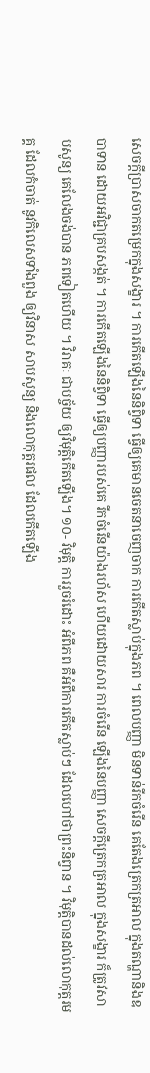សេចក្តីប្រាសចាកតម្រេកក្នុងសង្ខារ ។ ការកើតឡើងនៃនិព្វិទា ធ្វើឲ្យគេមានចេតនាចេញចាក ការកើតស្លាប់ក្នុងភព ។ ពេលបញ្ញា មិនទាន់រីកចំរើន គេតែងត្រេកត្រអាល ក្នុងតណ្ហានិងឧបាទាន ដោយអវិជ្ជាគ្របសង្កត់ ។ ការកើតឡើងនៃនិព្វិទា ធ្វើឲ្យបញ្ញារបស់គេ រីកចំរើនយ៉ាងរហ័ស ហើយដោយសារ ការចំរើន ឡើងនៃបញ្ញា សេចក្តីត្រេកត្រអាល ក្នុងសង្ខារ ក៏ត្រូវសាបសូន្យ គេលែងចង់បាន ភពទៀតហើយ ។ វិរាគៈ ជាបច្ច័យ ឲ្យវិមុត្តិកើតឡើង។ ១០- វិមុត្តិ ការរួចរំដោះ អំពីភព គឺអំពីការកើតស្លាប់ៗ ដែលហៅថាព្រះនិព្វាន ។ វិមុត្តិបានដល់លោកុត្តរមគ្គ ដែលកំចាត់ នូវកិលេសទាំងពួង ឲ្យវិនាស សាបសូន្យ និងលោកុត្តរផល ដែលកើតឡើង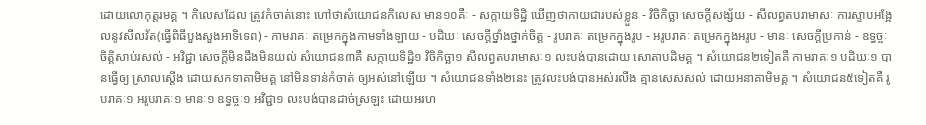ដោយលោកុត្តរមគ្គ ។ កិលេសដែល ត្រូវកំចាត់នោះ ហៅថាសំយោជនកិលេស មាន១០គឺៈ - សក្កាយទិដ្ឋិ ឃើញថាកាយជារបស់ខ្លួន - វិចិកិច្ឆា សេចក្តីសង្ស័យ - សីលព្វតបរាមាសៈ ការស្ទាបអង្អែលនូវសីលវ័ត(ធ្វើពិធីបួងសួងអាទិទេព) - កាមរាគៈ តម្រេកក្នុងកាមទាំងឡាយ - បដិឃៈ សេចក្តីថ្នាំងថ្នាក់ចិត្ត - រូបរាគៈ តម្រេកក្នុងរូប - អរូបរាគៈ តម្រេកក្នុងអរូប - មានៈ សេចក្តីប្រកាន់ - ឧទ្ធច្ចៈ ចិត្តិសាប់រសល់ - អវិជ្ជា សេចក្តីមិនដឹងមិនយល់ សំយោជន៣គឺ សក្កាយទិដ្ឋិ១ វិចិកិច្ឆា១ សីលព្វតបរាមាសៈ១ លះបង់បានដោយ សោតាបដិមគ្គ ។ សំយោជន២ទៀតគឺ កាមរាគៈ១ បដិឃៈ១ បានធ្វើឲ្យ ស្រាលស្តើង ដោយសកទាគាមិមគ្គ នៅមិនទាន់កំចាត់ ឲ្យអស់នៅឡើយ ។ សំយោជនទាំង២នេះ ត្រូវលះបង់បានអស់រលីង គ្មានសេសសល់ ដោយអនាគាមិមគ្គ ។ សំយោជន៥ទៀតគឺ រូបរាគៈ១ អរូបរាគៈ១ មានៈ១ ឧទ្ធច្ចៈ១ អវិជ្ជា១ លះបង់បានដាច់ស្រឡះ ដោយអរហ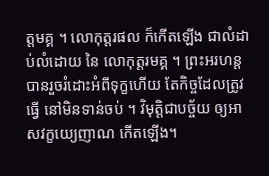ត្តមគ្គ ។ លោកុត្តរផល ក៏កើតឡើង ជាលំដាប់លំដោយ នៃ លោកុត្តរមគ្គ ។ ព្រះអរហន្ត បានរួចរំដោះអំពីទុក្ខហើយ តែកិច្ចដែលត្រូវធ្វើ នៅមិនទាន់ចប់ ។ វិមុត្តិជាបច្ច័យ ឲ្យអាសវក្ខយ្យេញាណ កើតឡើង។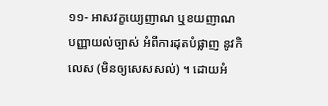១១- អាសវក្ខយ្យេញាណ ឬខយញាណ បញ្ញាយល់ច្បាស់ អំពីការដុតបំផ្លាញ នូវកិលេស (មិនឲ្យសេសសល់) ។ ដោយអំ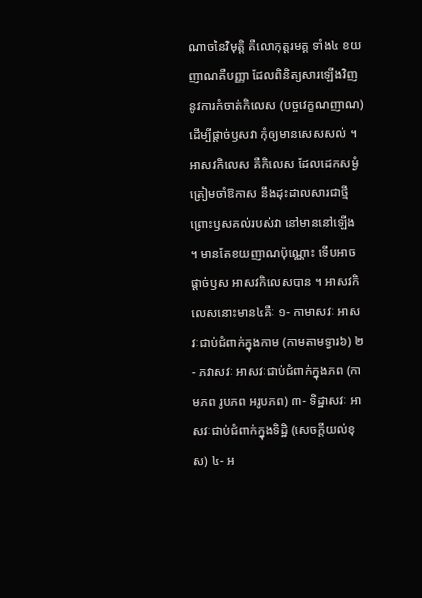ណាចនៃវិមុត្តិ គឺលោកុត្តរមគ្គ ទាំង៤ ខយញាណគឺបញ្ញា ដែលពិនិត្យសារឡើងវិញ នូវការកំចាត់កិលេស (បច្ចវេក្ខណញាណ) ដើម្បីផ្តាច់ឫសវា កុំឲ្យមានសេសសល់ ។ អាសវកិលេស គឺកិលេស ដែលដេកសម្ងំ ត្រៀមចាំឱកាស នឹងដុះដាលសារជាថ្មី ព្រោះឫសគល់របស់វា នៅមាននៅឡើង ។ មានតែខយញាណប៉ុណ្ណោះ ទើបអាចផ្តាច់ឫស អាសវកិលេសបាន ។ អាសវកិលេសនោះមាន៤គឺៈ ១- កាមាសវៈ អាសវៈជាប់ជំពាក់ក្នុងកាម (កាមតាមទ្វារ៦) ២- ភវាសវៈ អាសវៈជាប់ជំពាក់ក្នុងភព (កាមភព រូបភព អរូបភព) ៣- ទិដ្ឋាសវៈ អាសវៈជាប់ជំពាក់ក្នុងទិដ្ឋិ (សេចក្តីយល់ខុស) ៤- អ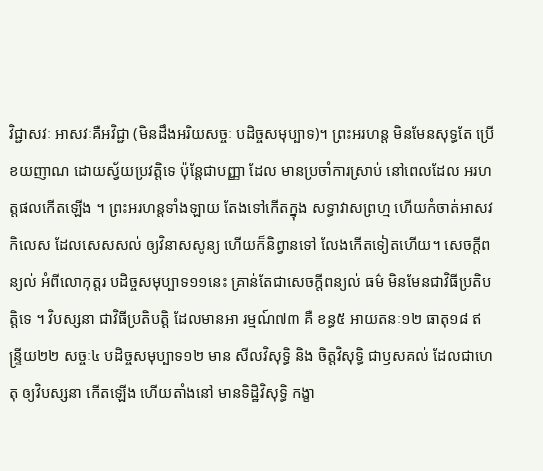វិជ្ជាសវៈ អាសវៈគឺអវិជ្ជា (មិនដឹងអរិយសច្ចៈ បដិច្ចសមុប្បាទ)។ ព្រះអរហន្ត មិនមែនសុទ្ធតែ ប្រើខយញាណ ដោយស្វ័យប្រវត្តិទេ ប៉ុន្តែជាបញ្ញា ដែល មានប្រចាំការស្រាប់ នៅពេលដែល អរហត្តផលកើតឡើង ។ ព្រះអរហន្តទាំងឡាយ តែងទៅកើតក្នុង សទ្ធាវាសព្រហ្ម ហើយកំចាត់អាសវកិលេស ដែលសេសសល់ ឲ្យវិនាសសូន្យ ហើយក៏និព្វានទៅ លែងកើតទៀតហើយ។ សេចក្តីពន្យល់ អំពីលោកុត្តរ បដិច្ចសមុប្បាទ១១នេះ គ្រាន់តែជាសេចក្តីពន្យល់ ធម៌ មិនមែនជាវិធីប្រតិបត្តិទេ ។ វិបស្សនា ជាវិធីប្រតិបត្តិ ដែលមានអា រម្មណ៍៧៣ គឺ ខន្ធ៥ អាយតនៈ១២ ធាតុ១៨ ឥន្ទ្រីយ២២ សច្ចៈ៤ បដិច្ចសមុប្បាទ១២ មាន សីលវិសុទ្ធិ និង ចិត្តវិសុទ្ធិ ជាឫសគល់ ដែលជាហេតុ ឲ្យវិបស្សនា កើតឡើង ហើយតាំងនៅ មានទិដ្ឋិវិសុទ្ធិ កង្ខា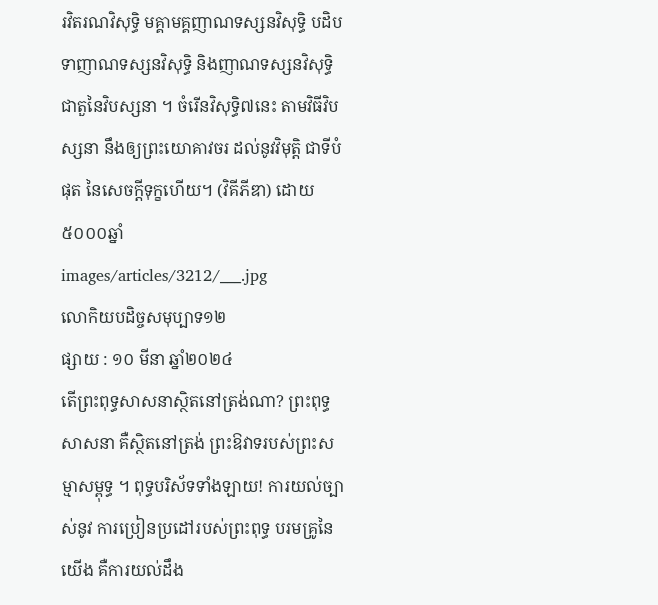រវិតរណវិសុទ្ធិ មគ្គាមគ្គញាណទស្សនវិសុទ្ធិ បដិបទាញាណទស្សនវិសុទ្ធិ និងញាណទស្សនវិសុទ្ធិ ជាតួនៃវិបស្សនា ។ ចំរើនវិសុទ្ធិ៧នេះ តាមវិធីវិបស្សនា នឹងឲ្យព្រះយោគាវចរ ដល់នូវវិមុត្តិ ជាទីបំផុត នៃសេចក្តីទុក្ខហើយ។ (វិគីភីឌា) ដោយ៥០០០ឆ្នាំ
images/articles/3212/___.jpg
លោកិយបដិច្ចសមុប្បាទ១២
ផ្សាយ : ១០ មីនា ឆ្នាំ២០២៤
តេីព្រះពុទ្ធសាសនាស្ថិតនៅត្រង់ណា? ព្រះពុទ្ធសាសនា គឺស្ថិតនៅត្រង់ ព្រះឱវាទរបស់ព្រះសម្មាសម្ពុទ្ធ ។ ពុទ្ធបរិស័ទទាំងឡាយ! ការយល់ច្បាស់នូវ ការប្រៀនប្រដៅរបស់ព្រះពុទ្ធ បរមគ្រូនៃយើង គឺការយល់ដឹង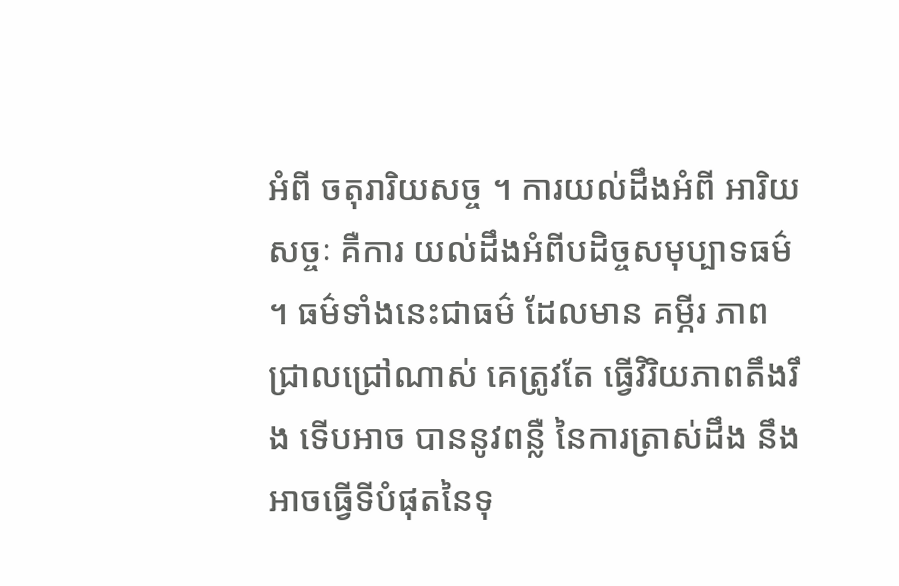អំពី ចតុរារិយសច្ច ។ ការយល់ដឹងអំពី អារិយសច្ចៈ គឺការ យល់ដឹងអំពីបដិច្ចសមុប្បាទធម៌ ។ ធម៌ទាំងនេះជាធម៌ ដែលមាន គម្ភីរ ភាពជ្រាលជ្រៅណាស់ គេត្រូវតែ ធ្វើវិរិយភាពតឹងរឹង ទើបអាច បាននូវពន្លឺ នៃការត្រាស់ដឹង នឹងអាចធ្វើទីបំផុតនៃទុ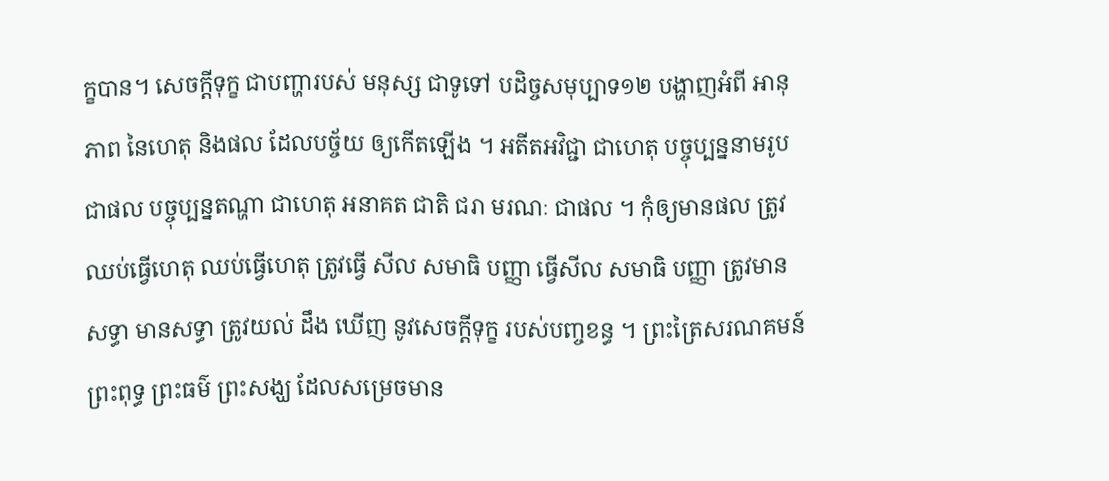ក្ខបាន។ សេចក្តីទុក្ខ ជាបញ្ហារបស់ មនុស្ស ជាទូទៅ បដិច្ចសមុប្បាទ១២ បង្ហាញអំពី អានុភាព នៃហេតុ និងផល ដែលបច្ច័យ ឲ្យកើតឡើង ។ អតីតអវិជ្ជា ជាហេតុ បច្ចុប្បន្ននាមរូប ជាផល បច្ចុប្បន្នតណ្ហា ជាហេតុ អនាគត ជាតិ ជរា មរណៈ ជាផល ។ កុំឲ្យមានផល ត្រូវឈប់ធ្វើហេតុ ឈប់ធ្វើហេតុ ត្រូវធ្វើ សីល សមាធិ បញ្ញា ធ្វើសីល សមាធិ បញ្ញា ត្រូវមានសទ្ធា មានសទ្ធា ត្រូវយល់ ដឹង ឃើញ នូវសេចក្តីទុក្ខ របស់បញ្ចខន្ធ ។ ព្រះត្រៃសរណគមន៍ ព្រះពុទ្ធ ព្រះធម៌ ព្រះសង្ឃ ដែលសម្រេចមាន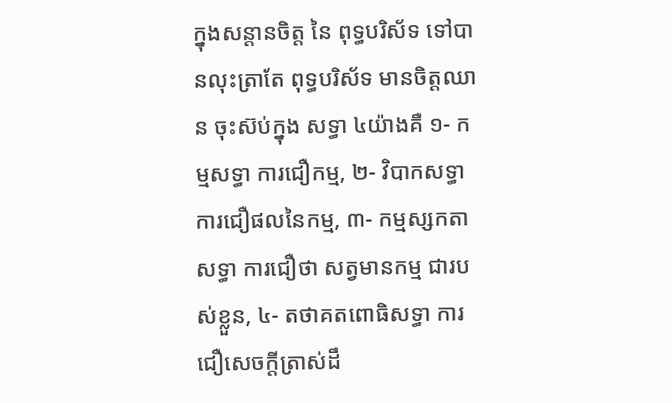ក្នុងសន្តានចិត្ត នៃ ពុទ្ធបរិស័ទ ទៅបានលុះត្រាតែ ពុទ្ធបរិស័ទ មានចិត្តឈាន ចុះស៊ប់ក្នុង សទ្ធា ៤យ៉ាងគឺ ១- កម្មសទ្ធា ការជឿកម្ម, ២- វិបាកសទ្ធា ការជឿផលនៃកម្ម, ៣- កម្មស្សកតាសទ្ធា ការជឿថា សត្វមានកម្ម ជារបស់ខ្លួន, ៤- តថាគតពោធិសទ្ធា ការជឿសេចក្តីត្រាស់ដឹ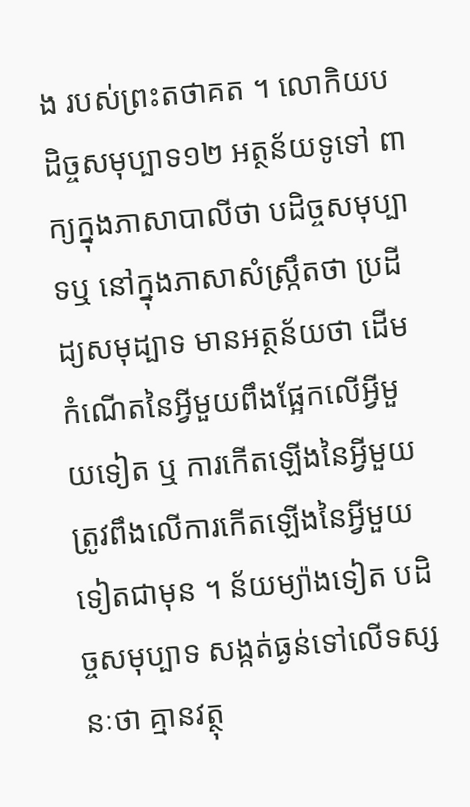ង របស់ព្រះតថាគត ។ លោកិយបដិច្ចសមុប្បាទ១២ អត្ថន័យទូទៅ ពាក្យក្នុងភាសាបាលីថា បដិច្ចសមុប្បាទឬ នៅក្នុងភាសាសំស្ក្រឹតថា ប្រដីដ្យសមុដ្បាទ មានអត្ថន័យថា ដើមកំណើតនៃអ្វីមួយពឹងផ្អែកលើអ្វីមួយទៀត ឬ ការកើតឡើងនៃអ្វីមួយត្រូវពឹងលើការកើតឡើងនៃអ្វីមួយទៀតជាមុន ។ ន័យម្យ៉ាងទៀត បដិច្ចសមុប្បាទ សង្កត់ធ្ងន់ទៅលើទស្សនៈថា គ្មានវត្ថុ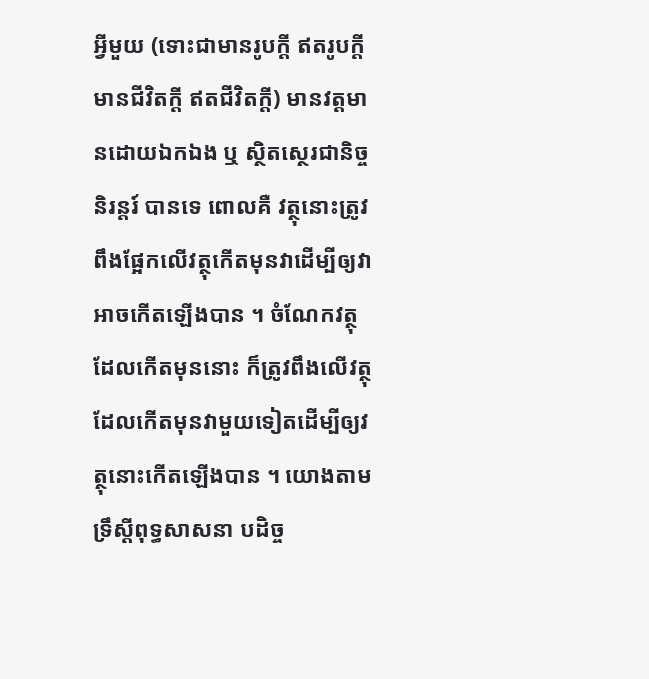អ្វីមួយ (ទោះជាមានរូបក្តី ឥតរូបក្តី មានជីវិតក្តី ឥតជីវិតក្តី) មានវត្តមានដោយឯកឯង ឬ ស្ថិតស្ថេរជានិច្ចនិរន្តរ៍ បានទេ ពោលគឺ វត្ថុនោះត្រូវពឹងផ្អែកលើវត្ថុកើតមុនវាដើម្បីឲ្យវាអាចកើតឡើងបាន ។ ចំណែកវត្ថុដែលកើតមុននោះ ក៏ត្រូវពឹងលើវត្ថុដែលកើតមុនវាមួយទៀតដើម្បីឲ្យវត្ថុនោះកើតឡើងបាន ។ យោងតាមទ្រឹស្តីពុទ្ធសាសនា បដិច្ច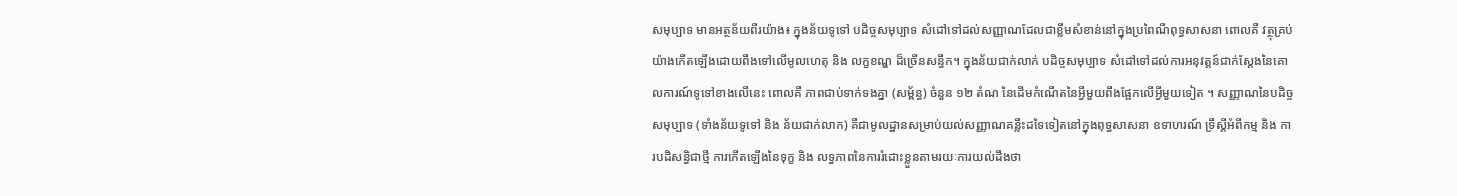សមុប្បាទ មានអត្ថន័យពីរយ៉ាង៖ ក្នុងន័យទូទៅ បដិច្ចសមុប្បាទ សំដៅទៅដល់សញ្ញាណដែលជាខ្លឹមសំខាន់នៅក្នុងប្រពៃណីពុទ្ធសាសនា ពោលគឺ វត្ថុគ្រប់យ៉ាងកើតឡើងដោយពឹងទៅលើមូលហេតុ និង លក្ខខណ្ឌ ដ៏ច្រើនសន្ធឹក។ ក្នុងន័យជាក់លាក់ បដិច្ចសមុប្បាទ សំដៅទៅដល់ការអនុវត្តន៍ជាក់ស្តែងនៃគោលការណ៍ទូទៅខាងលើនេះ ពោលគឺ ភាពជាប់ទាក់ទងគ្នា (សម្ព័ន្ធ) ចំនួន ១២ តំណ នៃដើមកំណើតនៃអ្វីមួយពឹងផ្អែកលើអ្វីមួយទៀត ។ សញ្ញាណនៃបដិច្ចសមុប្បាទ (ទាំងន័យទូទៅ និង ន័យជាក់លាក) គឺជាមូលដ្ឋានសម្រាប់យល់សញ្ញាណគន្លឹះដទៃទៀតនៅក្នុងពុទ្ធសាសនា ឧទាហរណ៍ ទ្រឹស្តីអំពីកម្ម និង ការបដិសន្ធិជាថ្មី ការកើតឡើងនៃទុក្ខ និង លទ្ធភាពនៃការរំដោះខ្លួនតាមរយៈការយល់ដឹងថា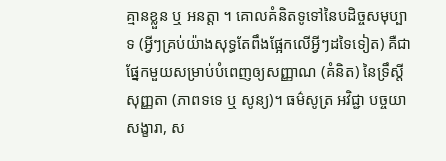គ្មានខ្លួន ឬ អនត្តា ។ គោលគំនិតទូទៅនៃបដិច្ចសមុប្បាទ (អ្វីៗគ្រប់យ៉ាងសុទ្ធតែពឹងផ្អែកលើអ្វីៗដទៃទៀត) គឺជាផ្នែកមួយសម្រាប់បំពេញឲ្យសញ្ញាណ (គំនិត) នៃទ្រឹស្តី សុញ្ញតា (ភាពទទេ ឬ សូន្យ)។ ធម៌សូត្រ អវិជ្ជា បច្ចយា សង្ខារា, ស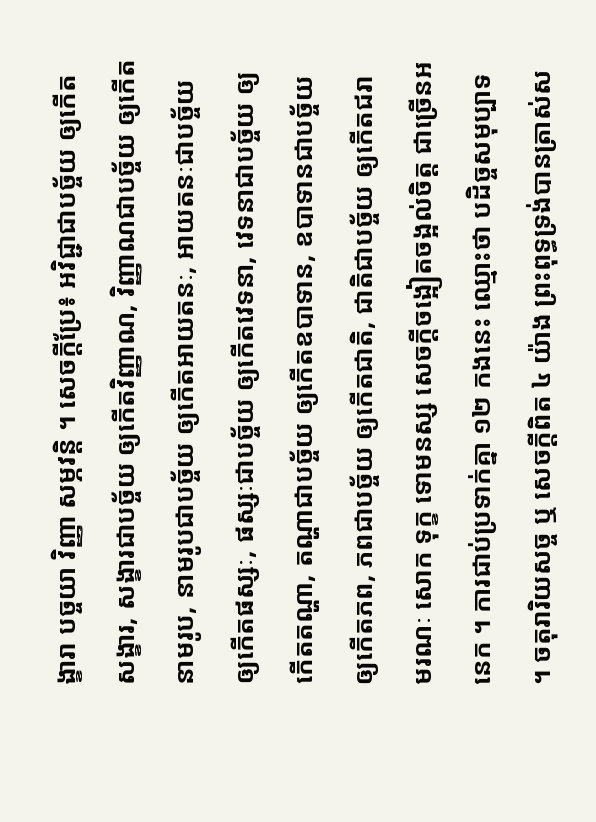ង្ខារា បច្ចយា វិញ្ញា សម្ភវន្តិ ។ សេចក្តីប្រែ៖ អវិជ្ជាជាបច្ច័យ ឲ្យកើតសង្ខារ, សង្ខារជាបច្ច័យ ឲ្យកើតវិញ្ញាណ, វិញ្ញាណជាបច្ច័យ ឲ្យកើតនាមរូប, នាមរូបជាបច្ច័យ ឲ្យកើតអាយតនៈ, អាយតនៈជាបច្ច័យឲ្យកើតផស្សៈ, ផស្សៈជាបច្ច័យ ឲ្យកើតវេទនា, វេទនាជាបច្ច័យ ឲ្យកើតតណ្ហា, តណ្ហាជាបច្ច័យ ឲ្យកើតឧបាទាន, ឧបាទានជាបច្ច័យ ឲ្យកើតភព, ភពជាបច្ច័យ ឲ្យកើតជាតិ, ជាតិជាបច្ច័យ ឲ្យកើតជរា មរណៈ សោក ទុក្ខ ទោមនស្ស សេចក្តីចង្អៀតចង្អល់ចិត្ត ជាច្រើនអនេក ។ ការជាប់ប្រទាក់គ្នា ១២ កងនេះ ឈ្មោះថា បដិច្ចសមុប្បាទ ។ ចតុរារិយសច្ច ឬ សេចក្តីពិត ៤ យ៉ាង ព្រះពុទ្ធទ្រង់បានត្រាស់ស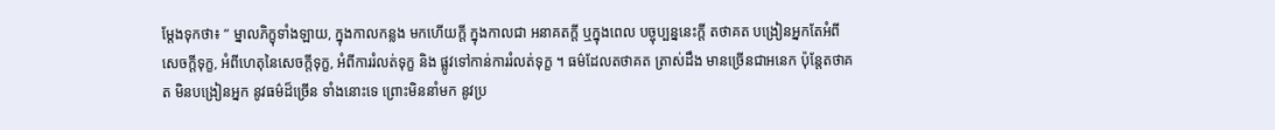ម្តែងទុកថា៖ “ ម្នាលភិក្ខុទាំងឡាយ, ក្នុងកាលកន្លង មកហើយក្តី ក្នុងកាលជា អនាគតក្តី ឬក្នុងពេល បច្ចុប្បន្ននេះក្តី តថាគត បង្រៀនអ្នកតែអំពី សេចក្តីទុក្ខ, អំពីហេតុនៃសេចក្តីទុក្ខ, អំពីការរំលត់ទុក្ខ និង ផ្លូវទៅកាន់ការរំលត់ទុក្ខ ។ ធម៌ដែលតថាគត ត្រាស់ដឹង មានច្រើនជាអនេក ប៉ុន្តែតថាគត មិនបង្រៀនអ្នក នូវធម៌ដ៏ច្រើន ទាំងនោះទេ ព្រោះមិននាំមក នូវប្រ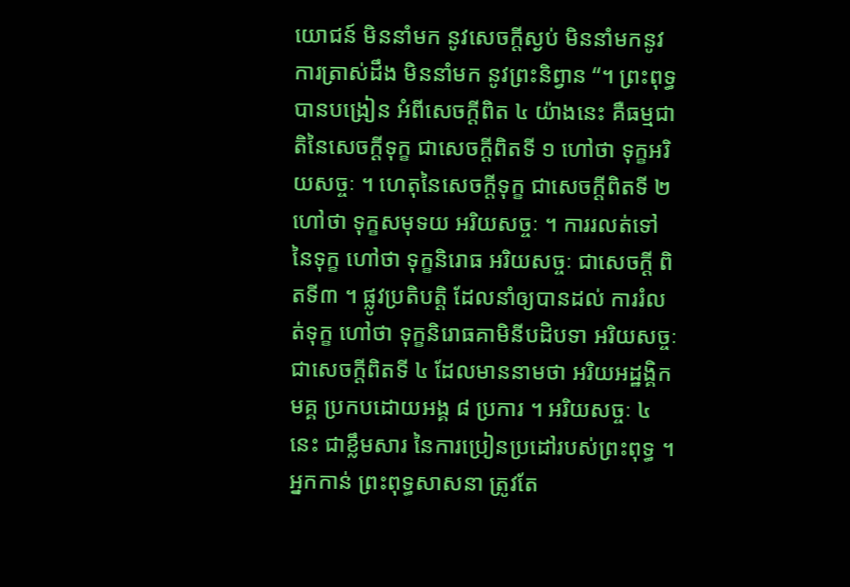យោជន៍ មិននាំមក នូវសេចក្តីស្ងប់ មិននាំមកនូវ ការត្រាស់ដឹង មិននាំមក នូវព្រះនិព្វាន “។ ព្រះពុទ្ធបានបង្រៀន អំពីសេចក្តីពិត ៤ យ៉ាងនេះ គឺធម្មជាតិនៃសេចក្តីទុក្ខ ជាសេចក្តីពិតទី ១ ហៅថា ទុក្ខអរិយសច្ចៈ ។ ហេតុនៃសេចក្តីទុក្ខ ជាសេចក្តីពិតទី ២ ហៅថា ទុក្ខសមុទយ អរិយសច្ចៈ ។ ការរលត់ទៅនៃទុក្ខ ហៅថា ទុក្ខនិរោធ អរិយសច្ចៈ ជាសេចក្តី ពិតទី៣ ។ ផ្លូវប្រតិបត្តិ ដែលនាំឲ្យបានដល់ ការរំលត់ទុក្ខ ហៅថា ទុក្ខនិរោធគាមិនីបដិបទា អរិយសច្ចៈ ជាសេចក្តីពិតទី ៤ ដែលមាននាមថា អរិយអដ្ឋង្គិកមគ្គ ប្រកបដោយអង្គ ៨ ប្រការ ។ អរិយសច្ចៈ ៤ នេះ ជាខ្លឹមសារ នៃការប្រៀនប្រដៅរបស់ព្រះពុទ្ធ ។ អ្នកកាន់ ព្រះពុទ្ធសាសនា ត្រូវតែ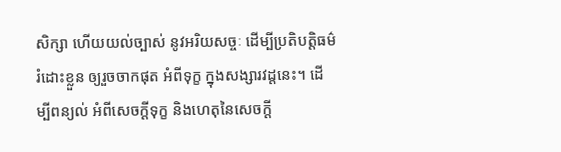សិក្សា ហើយយល់ច្បាស់ នូវអរិយសច្ចៈ ដើម្បីប្រតិបត្តិធម៌ រំដោះខ្លួន ឲ្យរួចចាកផុត អំពីទុក្ខ ក្នុងសង្សារវដ្តនេះ។ ដើម្បីពន្យល់ អំពីសេចក្តីទុក្ខ និងហេតុនៃសេចក្តី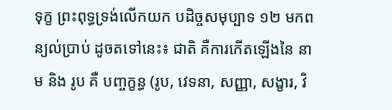ទុក្ខ ព្រះពុទ្ធទ្រង់លើកយក បដិច្ចសមុប្បាទ ១២ មកពន្យល់ប្រាប់ ដូចតទៅនេះ៖ ជាតិ គឺការកើតឡើងនៃ នាម និង រូប គឺ បញ្ចក្ខន្ធ (រូប, វេទនា, សញ្ញា, សង្ខារ, វិ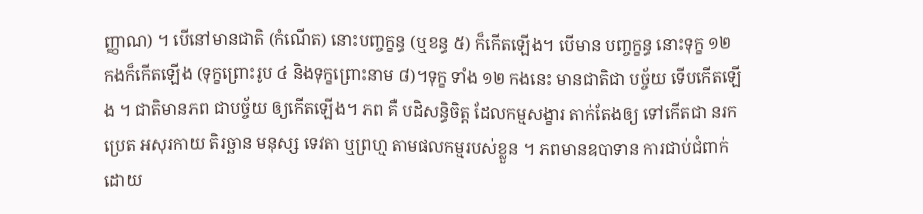ញ្ញាណ) ។ បើនៅមានជាតិ (កំណើត) នោះបញ្ចក្ខន្ធ (ឬខន្ធ ៥) ក៏កើតឡើង។ បើមាន បញ្ចក្ខន្ធ នោះទុក្ខ ១២ កងក៏កើតឡើង (ទុក្ខព្រោះរូប ៤ និងទុក្ខព្រោះនាម ៨)។ទុក្ខ ទាំង ១២ កងនេះ មានជាតិជា បច្ច័យ ទើបកើតឡើង ។ ជាតិមានភព ជាបច្ច័យ ឲ្យកើតឡើង។ ភព គឺ បដិសន្ធិចិត្ត ដែលកម្មសង្ខារ តាក់តែងឲ្យ ទៅកើតជា នរក ប្រេត អសុរកាយ តិរច្ឆាន មនុស្ស ទេវតា ឬព្រហ្ម តាមផលកម្មរបស់ខ្លួន ។ ភពមានឧបាទាន ការជាប់ជំពាក់ដោយ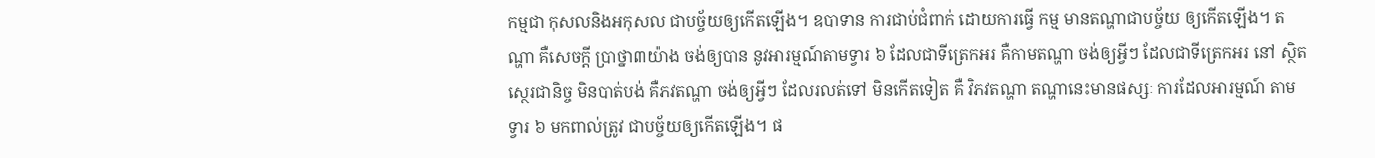កម្មជា កុសលនិងអកុសល ជាបច្ច័យឲ្យកើតឡើង។ ឧបាទាន ការជាប់ជំពាក់ ដោយការធ្វើ កម្ម មានតណ្ហាជាបច្ច័យ ឲ្យកើតឡើង។ តណ្ហា គឺសេចក្តី ប្រាថ្នា៣យ៉ាង ចង់ឲ្យបាន នូវអារម្មណ៍តាមទ្វារ ៦ ដែលជាទីត្រេកអរ គឺកាមតណ្ហា ចង់ឲ្យអ្វីៗ ដែលជាទីត្រេកអរ នៅ ស្ថិតស្ថេរជានិច្ច មិនបាត់បង់ គឺភវតណ្ហា ចង់ឲ្យអ្វីៗ ដែលរលត់ទៅ មិនកើតទៀត គឺ វិភវតណ្ហា តណ្ហានេះមានផស្សៈ ការដែលអារម្មណ៍ តាមទ្វារ ៦ មកពាល់ត្រូវ ជាបច្ច័យឲ្យកើតឡើង។ ផ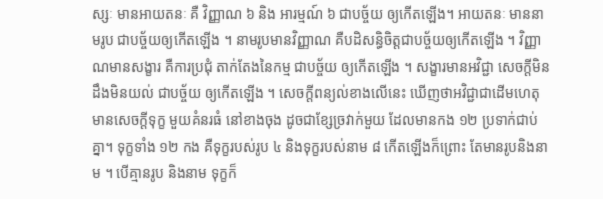ស្សៈ មានអាយតនៈ គឺ វិញ្ញាណ ៦ និង អារម្មណ៍ ៦ ជាបច្ច័យ ឲ្យកើតឡើង។ អាយតនៈ មាននាមរូប ជាបច្ច័យឲ្យកើតឡើង ។ នាមរូបមានវិញ្ញាណ គឺបដិសន្ធិចិត្តជាបច្ច័យឲ្យកើតឡើង ។ វិញ្ញាណមានសង្ខារ គឺការប្រជុំ តាក់តែងនៃកម្ម ជាបច្ច័យ ឲ្យកើតឡើង ។ សង្ខារមានអវិជ្ជា សេចក្តីមិនដឹងមិនយល់ ជាបច្ច័យ ឲ្យកើតឡើង ។ សេចក្តីពន្យល់ខាងលើនេះ ឃើញថាអវិជ្ជាជាដើមហេតុ មានសេចក្តីទុក្ខ មួយគំនរធំ នៅខាងចុង ដូចជាខ្សែច្រវាក់មួយ ដែលមានកង ១២ ប្រទាក់ជាប់គ្នា។ ទុក្ខទាំង ១២ កង គឺទុក្ខរបស់រូប ៤ និងទុក្ខរបស់នាម ៨ កើតឡើងក៏ព្រោះ តែមានរូបនិងនាម ។ បើគ្មានរូប និងនាម ទុក្ខក៏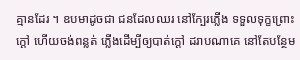គ្មានដែរ ។ ឧបមាដូចជា ជនដែលឈរ នៅក្បែរភ្លើង ទទួលទុក្ខព្រោះក្តៅ ហើយចង់ពន្លត់ ភ្លើងដើម្បីឲ្យបាត់ក្តៅ ដរាបណាគេ នៅតែបន្ថែម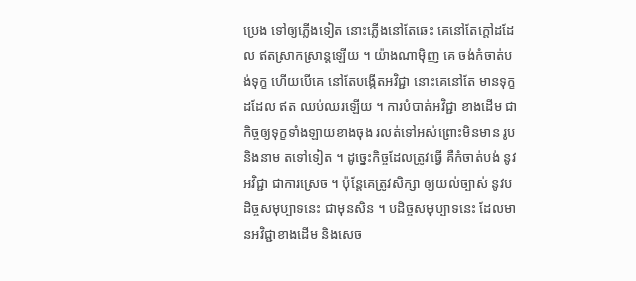ប្រេង ទៅឲ្យភ្លើងទៀត នោះភ្លើងនៅតែឆេះ គេនៅតែក្តៅដដែល ឥតស្រាកស្រាន្តឡើយ ។ យ៉ាងណាម៉ិញ គេ ចង់កំចាត់បង់ទុក្ខ ហើយបើគេ នៅតែបង្កើតអវិជ្ជា នោះគេនៅតែ មានទុក្ខដដែល ឥត ឈប់ឈរឡើយ ។ ការបំបាត់អវិជ្ជា ខាងដើម ជាកិច្ចឲ្យទុក្ខទាំងឡាយខាងចុង រលត់ទៅអស់ព្រោះមិនមាន រូបនិងនាម តទៅទៀត ។ ដូច្នេះកិច្ចដែលត្រូវធ្វើ គឺកំចាត់បង់ នូវអវិជ្ជា ជាការស្រេច ។ ប៉ុន្តែគេត្រូវសិក្សា ឲ្យយល់ច្បាស់ នូវបដិច្ចសមុប្បាទនេះ ជាមុនសិន ។ បដិច្ចសមុប្បាទនេះ ដែលមានអវិជ្ជាខាងដើម និងសេច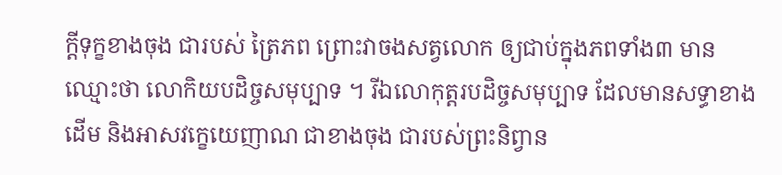ក្តីទុក្ខខាងចុង ជារបស់ ត្រៃភព ព្រោះវាចងសត្វលោក ឲ្យជាប់ក្នុងភពទាំង៣ មានឈ្មោះថា លោកិយបដិច្ចសមុប្បាទ ។ រីឯលោកុត្តរបដិច្ចសមុប្បាទ ដែលមានសទ្ធាខាងដើម និងអាសវក្ខេយេញាណ ជាខាងចុង ជារបស់ព្រះនិព្វាន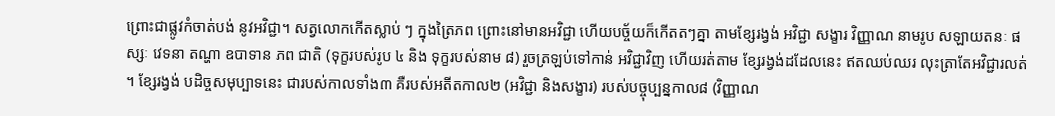ព្រោះជាផ្លូវកំចាត់បង់ នូវអវិជ្ជា។ សត្វលោកកើតស្លាប់ ៗ ក្នុងត្រៃភព ព្រោះនៅមានអវិជ្ជា ហើយបច្ច័យក៏កើតតៗគ្នា តាមខ្សែរង្វង់ អវិជ្ជា សង្ខារ វិញ្ញាណ នាមរូប សឡាយតនៈ ផស្សៈ វេទនា តណ្ហា ឧបាទាន ភព ជាតិ (ទុក្ខរបស់រូប ៤ និង ទុក្ខរបស់នាម ៨) រួចត្រឡប់ទៅកាន់ អវិជ្ជាវិញ ហើយរត់តាម ខ្សែរង្វង់ដដែលនេះ ឥតឈប់ឈរ លុះត្រាតែអវិជ្ជារលត់ ។ ខ្សែរង្វង់ បដិច្ចសមុប្បាទនេះ ជារបស់កាលទាំង៣ គឺរបស់អតីតកាល២ (អវិជ្ជា និងសង្ខារ) របស់បច្ចុប្បន្នកាល៨ (វិញ្ញាណ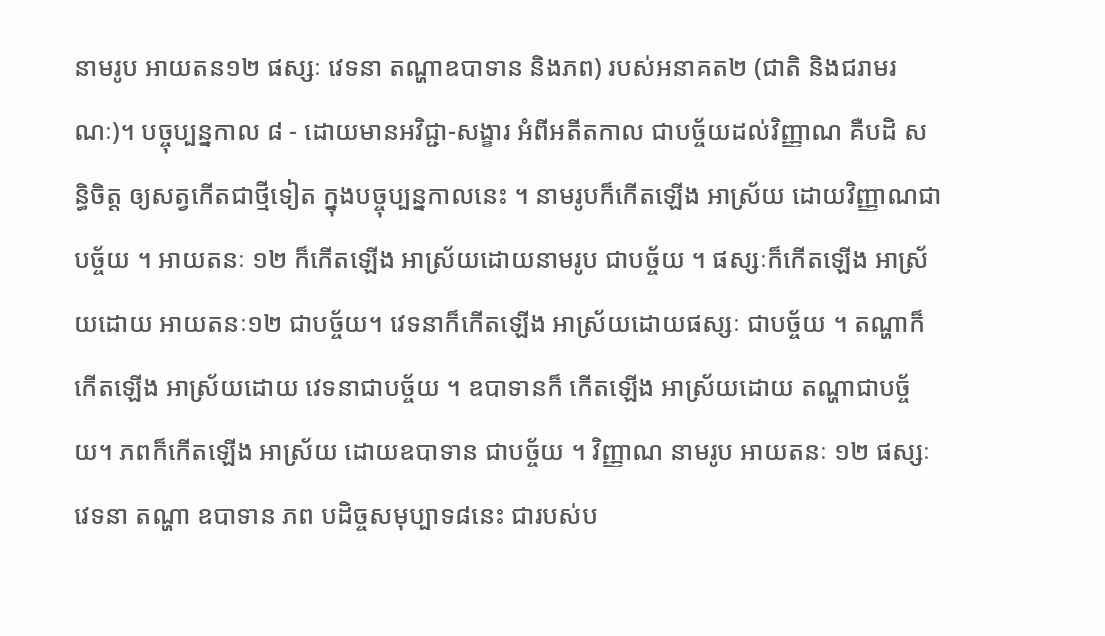នាមរូប អាយតន១២ ផស្សៈ វេទនា តណ្ហាឧបាទាន និងភព) របស់អនាគត២ (ជាតិ និងជរាមរណៈ)។ បច្ចុប្បន្នកាល ៨ - ដោយមានអវិជ្ជា-សង្ខារ អំពីអតីតកាល ជាបច្ច័យដល់វិញ្ញាណ គឺបដិ សន្ធិចិត្ត ឲ្យសត្វកើតជាថ្មីទៀត ក្នុងបច្ចុប្បន្នកាលនេះ ។ នាមរូបក៏កើតឡើង អាស្រ័យ ដោយវិញ្ញាណជាបច្ច័យ ។ អាយតនៈ ១២ ក៏កើតឡើង អាស្រ័យដោយនាមរូប ជាបច្ច័យ ។ ផស្សៈក៏កើតឡើង អាស្រ័យដោយ អាយតនៈ១២ ជាបច្ច័យ។ វេទនាក៏កើតឡើង អាស្រ័យដោយផស្សៈ ជាបច្ច័យ ។ តណ្ហាក៏កើតឡើង អាស្រ័យដោយ វេទនាជាបច្ច័យ ។ ឧបាទានក៏ កើតឡើង អាស្រ័យដោយ តណ្ហាជាបច្ច័យ។ ភពក៏កើតឡើង អាស្រ័យ ដោយឧបាទាន ជាបច្ច័យ ។ វិញ្ញាណ នាមរូប អាយតនៈ ១២ ផស្សៈ វេទនា តណ្ហា ឧបាទាន ភព បដិច្ចសមុប្បាទ៨នេះ ជារបស់ប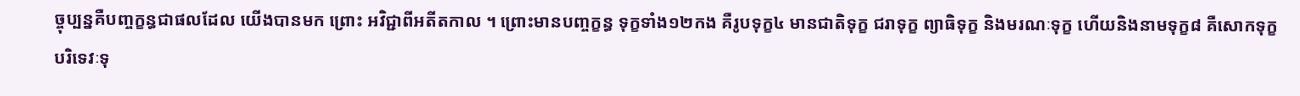ច្ចុប្បន្នគឺបញ្ចក្ខន្ធជាផលដែល យើងបានមក ព្រោះ អវិជ្ជាពីអតីតកាល ។ ព្រោះមានបញ្ចក្ខន្ធ ទុក្ខទាំង១២កង គឺរូបទុក្ខ៤ មានជាតិទុក្ខ ជរាទុក្ខ ព្យាធិទុក្ខ និងមរណៈទុក្ខ ហើយនិងនាមទុក្ខ៨ គឺសោកទុក្ខ បរិទេវៈទុ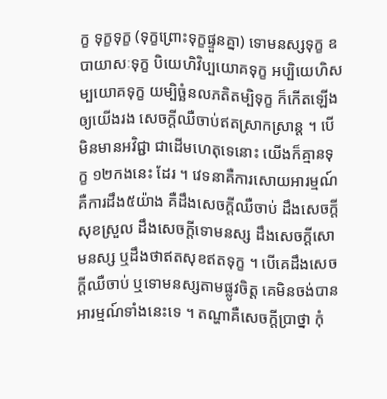ក្ខ ទុក្ខទុក្ខ (ទុក្ខព្រោះទុក្ខផ្ទួនគ្នា) ទោមនស្សទុក្ខ ឧបាយាសៈទុក្ខ បិយេហិវិប្បយោគទុក្ខ អប្បិយេហិសម្បយោគទុក្ខ យម្បិច្ឆំនលភតិតម្បិទុក្ខ ក៏កើតឡើង ឲ្យយើងរង សេចក្តីឈឺចាប់ឥតស្រាកស្រាន្ត ។ បើមិនមានអវិជ្ជា ជាដើមហេតុទេនោះ យើងក៏គ្មានទុក្ខ ១២កងនេះ ដែរ ។ វេទនាគឺការសោយអារម្មណ៍ គឺការដឹង៥យ៉ាង គឺដឹងសេចក្តីឈឺចាប់ ដឹងសេចក្តី សុខស្រួល ដឹងសេចក្តីទោមនស្ស ដឹងសេចក្តីសោមនស្ស ឬដឹងថាឥតសុខឥតទុក្ខ ។ បើគេដឹងសេចក្តីឈឺចាប់ ឬទោមនស្សតាមផ្លូវចិត្ត គេមិនចង់បាន អារម្មណ៍ទាំងនេះទេ ។ តណ្ហាគឺសេចក្តីប្រាថ្នា កុំ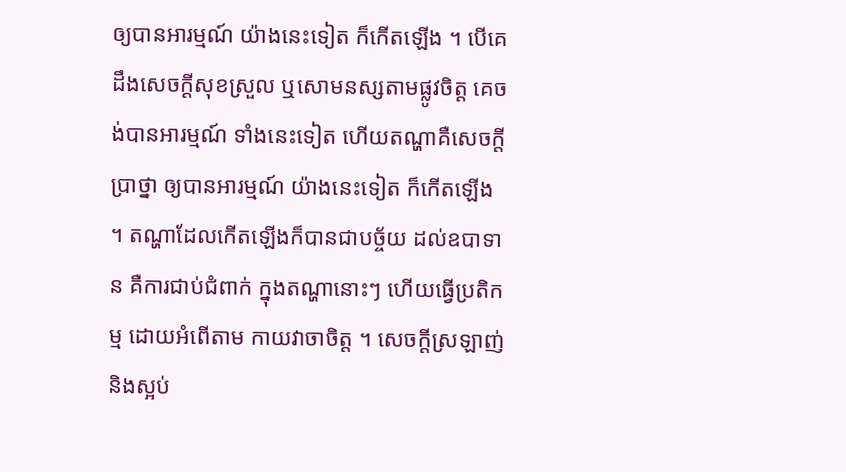ឲ្យបានអារម្មណ៍ យ៉ាងនេះទៀត ក៏កើតឡើង ។ បើគេដឹងសេចក្តីសុខស្រួល ឬសោមនស្សតាមផ្លូវចិត្ត គេចង់បានអារម្មណ៍ ទាំងនេះទៀត ហើយតណ្ហាគឺសេចក្តីប្រាថ្នា ឲ្យបានអារម្មណ៍ យ៉ាងនេះទៀត ក៏កើតឡើង ។ តណ្ហាដែលកើតឡើងក៏បានជាបច្ច័យ ដល់ឧបាទាន គឺការជាប់ជំពាក់ ក្នុងតណ្ហានោះៗ ហើយធ្វើប្រតិកម្ម ដោយអំពើតាម កាយវាចាចិត្ត ។ សេចក្តីស្រឡាញ់និងស្អប់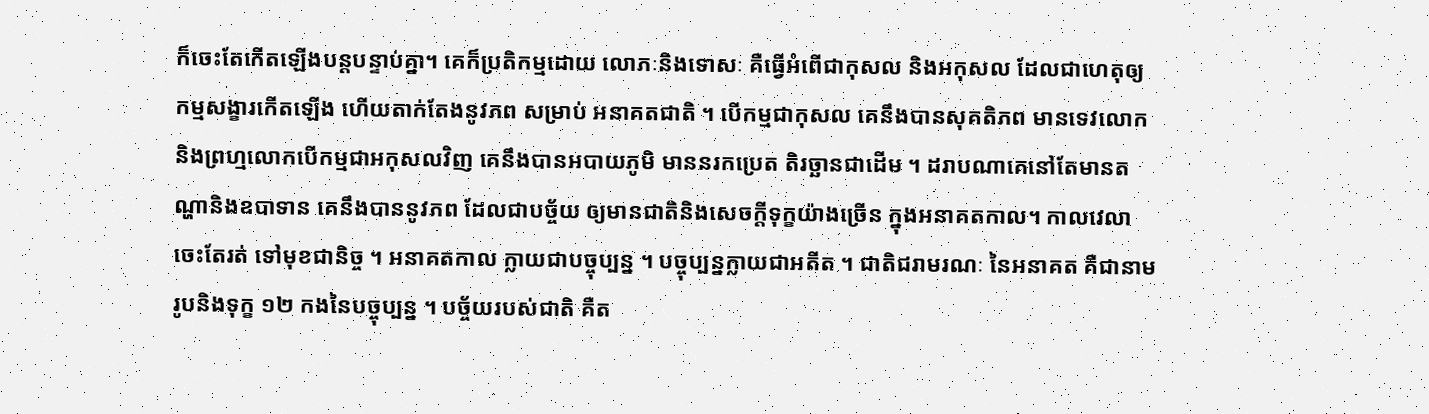ក៏ចេះតែកើតឡើងបន្តបន្ទាប់គ្នា។ គេក៏ប្រតិកម្មដោយ លោភៈនិងទោសៈ គឺធ្វើអំពើជាកុសល និងអកុសល ដែលជាហេតុឲ្យ កម្មសង្ខារកើតឡើង ហើយតាក់តែងនូវភព សម្រាប់ អនាគតជាតិ ។ បើកម្មជាកុសល គេនឹងបានសុគតិភព មានទេវលោក និងព្រហ្មលោកបើកម្មជាអកុសលវិញ គេនឹងបានអបាយភូមិ មាននរកប្រេត តិរច្ឆានជាដើម ។ ដរាបណាគេនៅតែមានតណ្ហានិងឧបាទាន គេនឹងបាននូវភព ដែលជាបច្ច័យ ឲ្យមានជាតិនិងសេចក្តីទុក្ខយ៉ាងច្រើន ក្នុងអនាគតកាល។ កាលវេលាចេះតែរត់ ទៅមុខជានិច្ច ។ អនាគតកាល ក្លាយជាបច្ចុប្បន្ន ។ បច្ចុប្បន្នក្លាយជាអតីត ។ ជាតិជរាមរណៈ នៃអនាគត គឺជានាមរូបនិងទុក្ខ ១២ កងនៃបច្ចុប្បន្ន ។ បច្ច័យរបស់ជាតិ គឺត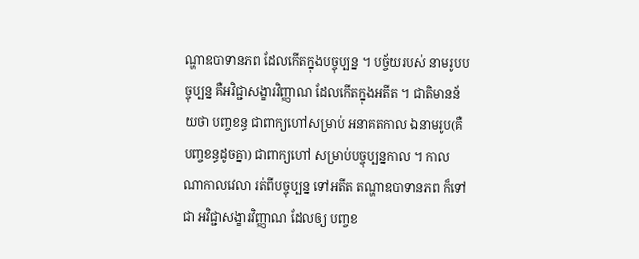ណ្ហាឧបាទានភព ដែលកើតក្នុងបច្ចុប្បន្ន ។ បច្ច័យរបស់ នាមរូបបច្ចុប្បន្ន គឺអវិជ្ជាសង្ខារវិញ្ញាណ ដែលកើតក្នុងអតីត ។ ជាតិមានន័យថា បញ្ចខន្ធ ជាពាក្យហៅសម្រាប់ អនាគតកាល ឯនាមរូប(គឺបញ្ចខន្ធដូចគ្នា) ជាពាក្យហៅ សម្រាប់បច្ចុប្បន្នកាល ។ កាលណាកាលវេលា រត់ពីបច្ចុប្បន្ន ទៅអតីត តណ្ហាឧបាទានភព ក៏ទៅជា អវិជ្ជាសង្ខារវិញ្ញាណ ដែលឲ្យ បញ្ចខ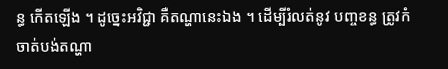ន្ធ កើតឡើង ។ ដូច្នេះអវិជ្ជា គឺតណ្ហានេះឯង ។ ដើម្បីរំលត់នូវ បញ្ចខន្ធ ត្រូវកំចាត់បង់តណ្ហា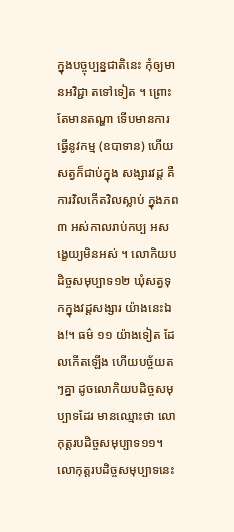ក្នុងបច្ចុប្បន្នជាតិនេះ កុំឲ្យមានអវិជ្ជា តទៅទៀត ។ ព្រោះតែមានតណ្ហា ទើបមានការធ្វើនូវកម្ម (ឧបាទាន) ហើយសត្វក៏ជាប់ក្នុង សង្សារវដ្ត គឺការវិលកើតវិលស្លាប់ ក្នុងភព ៣ អស់កាលរាប់កប្ប អសង្ខេយ្យមិនអស់ ។ លោកិយបដិច្ចសមុប្បាទ១២ ឃុំសត្វទុកក្នុងវដ្តសង្សារ យ៉ាងនេះឯង!។ ធម៌ ១១ យ៉ាងទៀត ដែលកើតឡើង ហើយបច្ច័យតៗគ្នា ដូចលោកិយបដិច្ចសមុប្បាទដែរ មានឈ្មោះថា លោកុត្តរបដិច្ចសមុប្បាទ១១។ លោកុត្តរបដិច្ចសមុប្បាទនេះ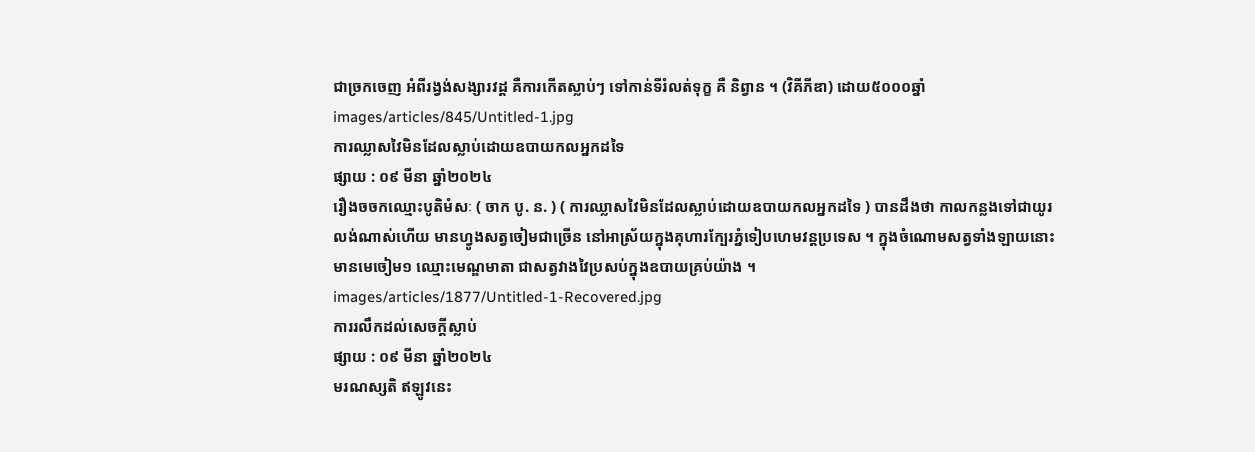ជាច្រកចេញ អំពីរង្វង់សង្សារវដ្ត គឺការកើតស្លាប់ៗ ទៅកាន់ទីរំលត់ទុក្ខ គឺ និព្វាន ។ (វិគីភីឌា) ដោយ៥០០០ឆ្នាំ
images/articles/845/Untitled-1.jpg
ការឈ្លាសវៃមិនដែលស្លាប់ដោយឧបាយកលអ្នកដទៃ
ផ្សាយ : ០៩ មីនា ឆ្នាំ២០២៤
រឿងចចកឈ្មោះបូតិមំសៈ ( ចាក បូ. ន. ) ( ការឈ្លាសវៃមិនដែលស្លាប់ដោយឧបាយកលអ្នកដទៃ ) បានដឹងថា កាលកន្លងទៅជាយូរលង់ណាស់ហើយ មានហ្វូងសត្វចៀមជាច្រើន នៅអាស្រ័យក្នុងគុហារក្បែរភ្នំទៀបហេមវន្តប្រទេស ។ ក្នុងចំណោមសត្វទាំងឡាយនោះ មានមេចៀម១ ឈ្មោះមេណ្ឌមាតា ជាសត្វវាងវៃប្រសប់ក្នុងឧបាយគ្រប់យ៉ាង ។
images/articles/1877/Untitled-1-Recovered.jpg
ការរលឹកដល់សេចក្តីស្លាប់
ផ្សាយ : ០៩ មីនា ឆ្នាំ២០២៤
មរណស្សតិ ឥឡូវនេះ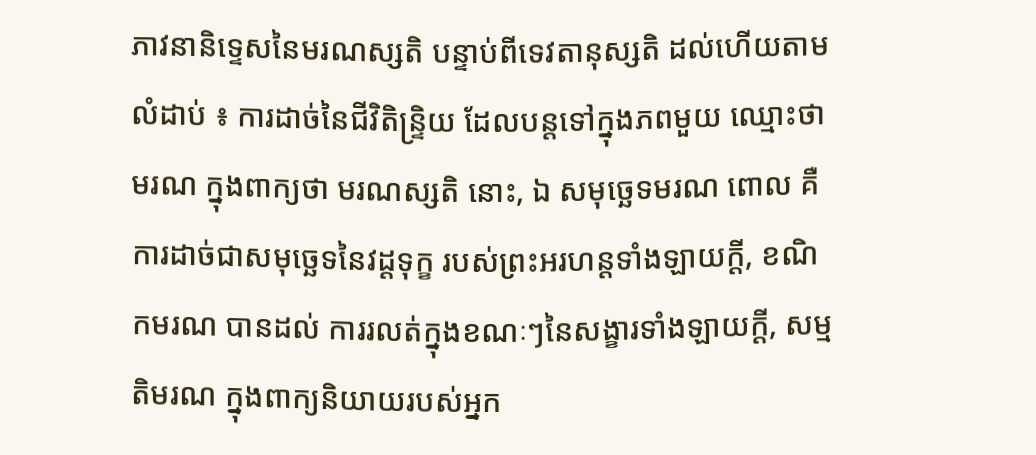ភាវនានិទ្ទេសនៃមរណស្សតិ បន្ទាប់ពីទេវតានុស្សតិ ដល់ហើយតាមលំដាប់ ៖ ការដាច់នៃជីវិតិន្ទ្រិយ ដែលបន្តទៅក្នុងភពមួយ ឈ្មោះថា មរណ ក្នុងពាក្យថា មរណស្សតិ នោះ, ឯ សមុច្ឆេទមរណ ពោល គឺ ការដាច់ជាសមុច្ឆេទនៃវដ្ដទុក្ខ របស់ព្រះអរហន្តទាំងឡាយក្ដី, ខណិកមរណ បានដល់ ការរលត់ក្នុងខណៈៗនៃសង្ខារទាំងឡាយក្ដី, សម្មតិមរណ ក្នុងពាក្យនិយាយរបស់អ្នក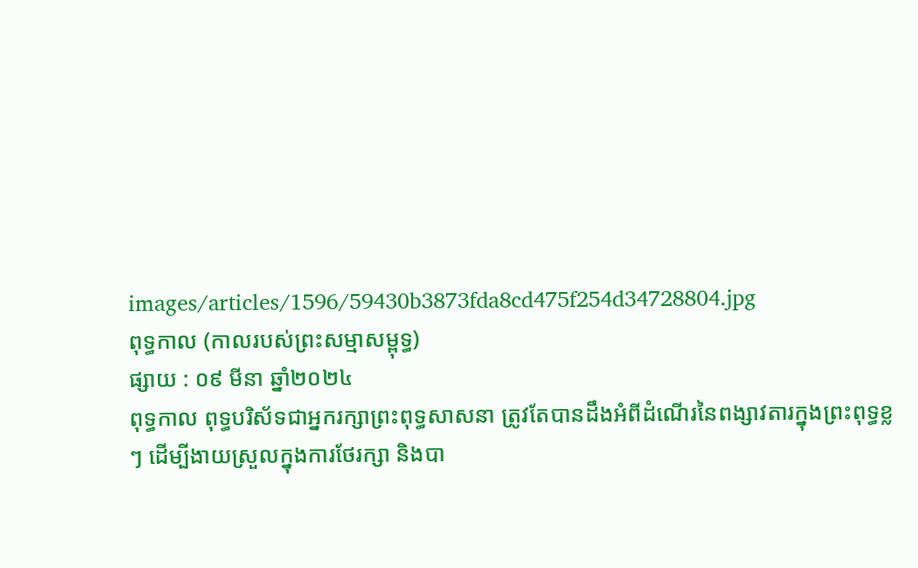images/articles/1596/59430b3873fda8cd475f254d34728804.jpg
ពុទ្ធកាល (កាលរបស់ព្រះសម្មាសម្ពុទ្ធ)
ផ្សាយ : ០៩ មីនា ឆ្នាំ២០២៤
ពុទ្ធកាល ពុទ្ធបរិស័ទជាអ្នករក្សាព្រះពុទ្ធសាសនា ត្រូវតែបានដឹងអំពីដំណើរនៃពង្សាវតារក្នុងព្រះពុទ្ធខ្លៗ ដើម្បីងាយស្រួលក្នុងការថែរក្សា និងបា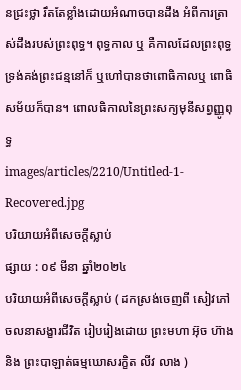នជ្រះថ្លា រឹតតែខ្លាំងដោយអំណាចបានដឹង អំពីការត្រាស់ដឹងរបស់ព្រះពុទ្ធ។ ពុទ្ធកាល ឬ គឺកាលដែលព្រះពុទ្ធទ្រង់គង់ព្រះជន្មនៅក៏ ឬហៅបានថាពោធិកាលឬ ពោធិសម័យក៏បាន។ ពោលធិកាលនៃព្រះសក្យមុនីសព្វញ្ញូពុទ្ធ
images/articles/2210/Untitled-1-Recovered.jpg
បរិយាយអំពីសេចក្តីស្លាប់
ផ្សាយ : ០៩ មីនា ឆ្នាំ២០២៤
បរិយាយអំពីសេចក្តីស្លាប់ ( ដកស្រង់ចេញពី សៀវភៅ ចលនាសង្ខារជីវិត រៀបរៀងដោយ ព្រះមហា អ៊ុច ហ៊ាង និង ព្រះបាឡាត់ធម្មឃោសរក្ខិត លីវ លាង )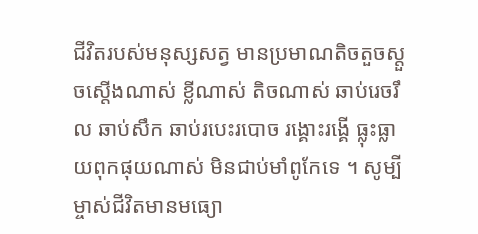ជីវិតរបស់មនុស្សសត្វ មានប្រមាណតិចតួចស្តួចស្តើងណាស់ ខ្លីណាស់ តិចណាស់ ឆាប់រេចរឹល ឆាប់សឹក ឆាប់របេះរបោច រង្គោះរង្គើ ធ្លុះធ្លាយពុកផុយណាស់ មិនជាប់មាំពូកែទេ ។ សូម្បីម្ចាស់ជីវិតមានមធ្យោ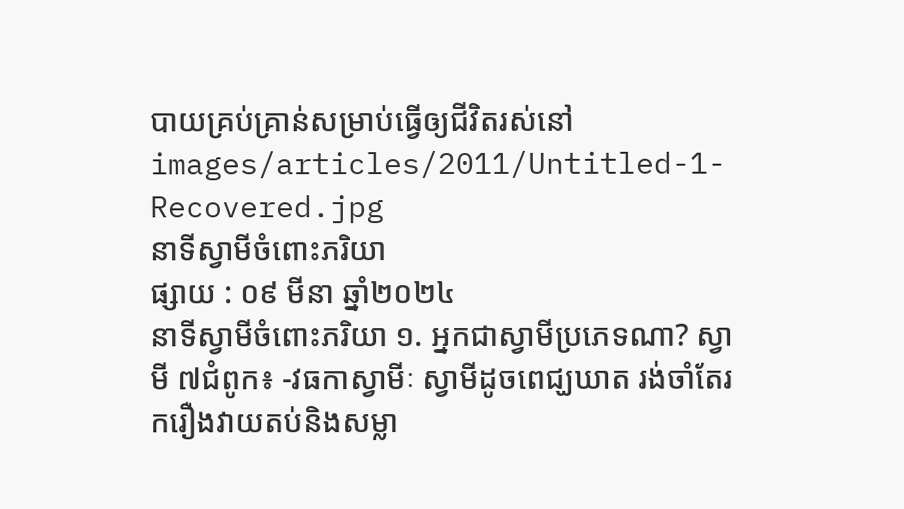បាយគ្រប់គ្រាន់សម្រាប់ធ្វើឲ្យជីវិតរស់នៅ
images/articles/2011/Untitled-1-Recovered.jpg
នាទីស្វាមីចំពោះភរិយា
ផ្សាយ : ០៩ មីនា ឆ្នាំ២០២៤
នាទីស្វាមីចំពោះភរិយា ១. អ្នកជាស្វាមីប្រភេទណា? ស្វាមី ៧ជំពូក៖ -វធកាស្វាមីៈ ស្វាមីដូចពេជ្ឃឃាត រង់ចាំតែរករឿងវាយតប់និងសម្លា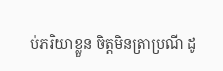ប់ភរិយាខ្លួន ចិត្តមិនត្រាប្រណី ដូ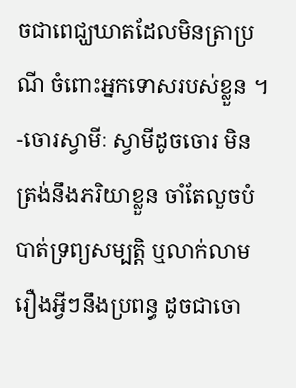ចជាពេជ្ឃឃាតដែលមិនត្រាប្រណី ចំពោះអ្នកទោសរបស់ខ្លួន ។ -ចោរស្វាមីៈ ស្វាមីដូចចោរ មិនត្រង់នឹងភរិយាខ្លួន ចាំតែលួចបំបាត់ទ្រព្យសម្បត្តិ ឬលាក់លាមរឿងអ្វីៗនឹងប្រពន្ធ ដូចជាចោ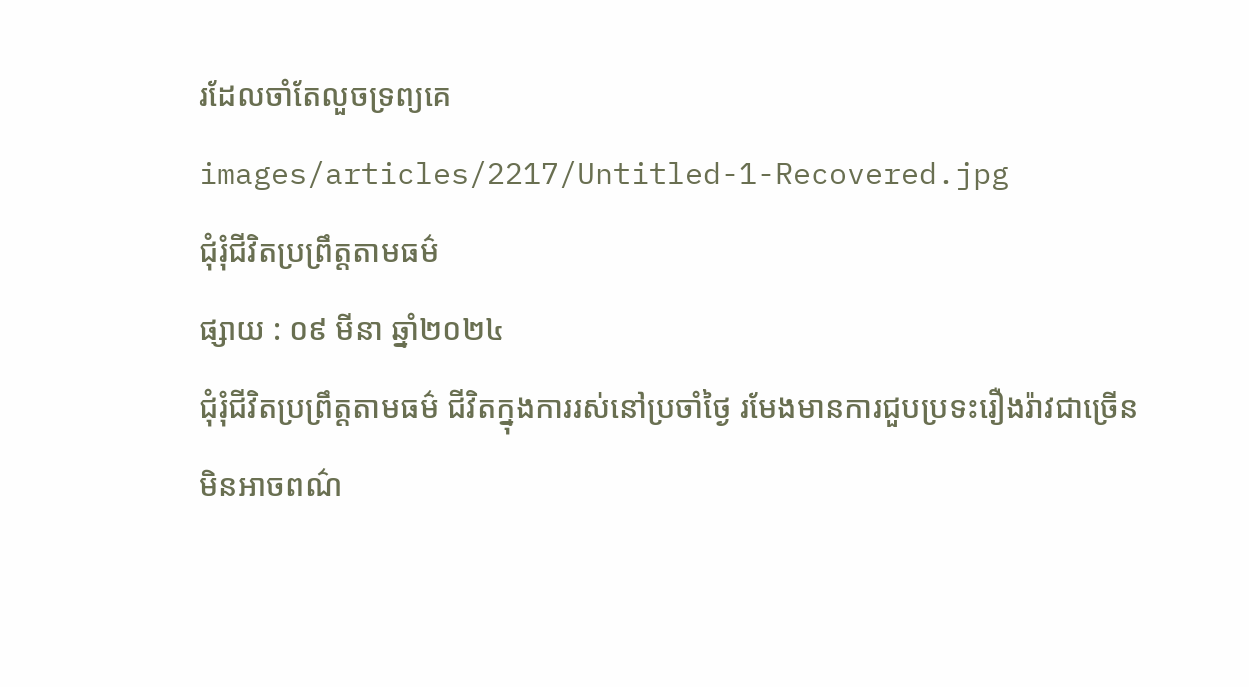រដែលចាំតែលួចទ្រព្យគេ
images/articles/2217/Untitled-1-Recovered.jpg
ជុំរុំជីវិតប្រព្រឹត្តតាមធម៌
ផ្សាយ : ០៩ មីនា ឆ្នាំ២០២៤
ជុំរុំជីវិតប្រព្រឹត្តតាមធម៌ ជីវិតក្នុងការរស់នៅប្រចាំថ្ងៃ រមែងមានការជួបប្រទះរឿងរ៉ាវជាច្រើនមិនអាចពណ៌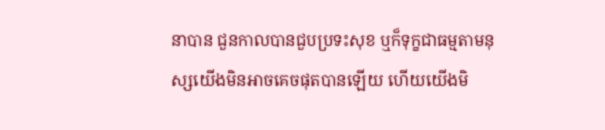នាបាន ជួនកាលបានជួបប្រទះសុខ ឬក៏ទុក្ខជាធម្មតាមនុស្សយើងមិនអាចគេចផុតបានឡើយ ហើយយើងមិ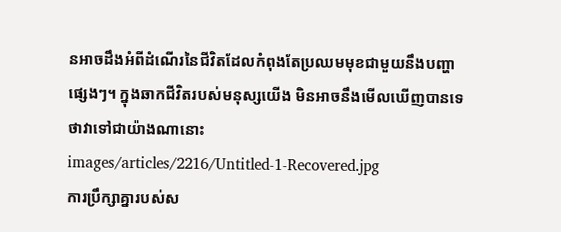នអាចដឹងអំពីដំណើរនៃជីវិតដែលកំពុងតែប្រឈមមុខជាមួយនឹងបញ្ហាផ្សេងៗ។ ក្នុងឆាកជីវិតរបស់មនុស្សយើង មិនអាចនឹងមើលឃើញបានទេ ថាវាទៅជាយ៉ាងណានោះ
images/articles/2216/Untitled-1-Recovered.jpg
ការប្រឹក្សាគ្នារបស់ស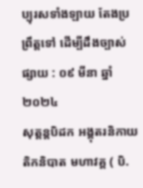ប្បុរសទាំងឡាយ តែងប្រព្រឹត្តទៅ ដើម្បីដឹងច្បាស់
ផ្សាយ : ០៩ មីនា ឆ្នាំ២០២៤
សុត្តន្តបិដក អង្គុតរនិកាយ តិកនិបាត មហាវគ្គ ( បិ.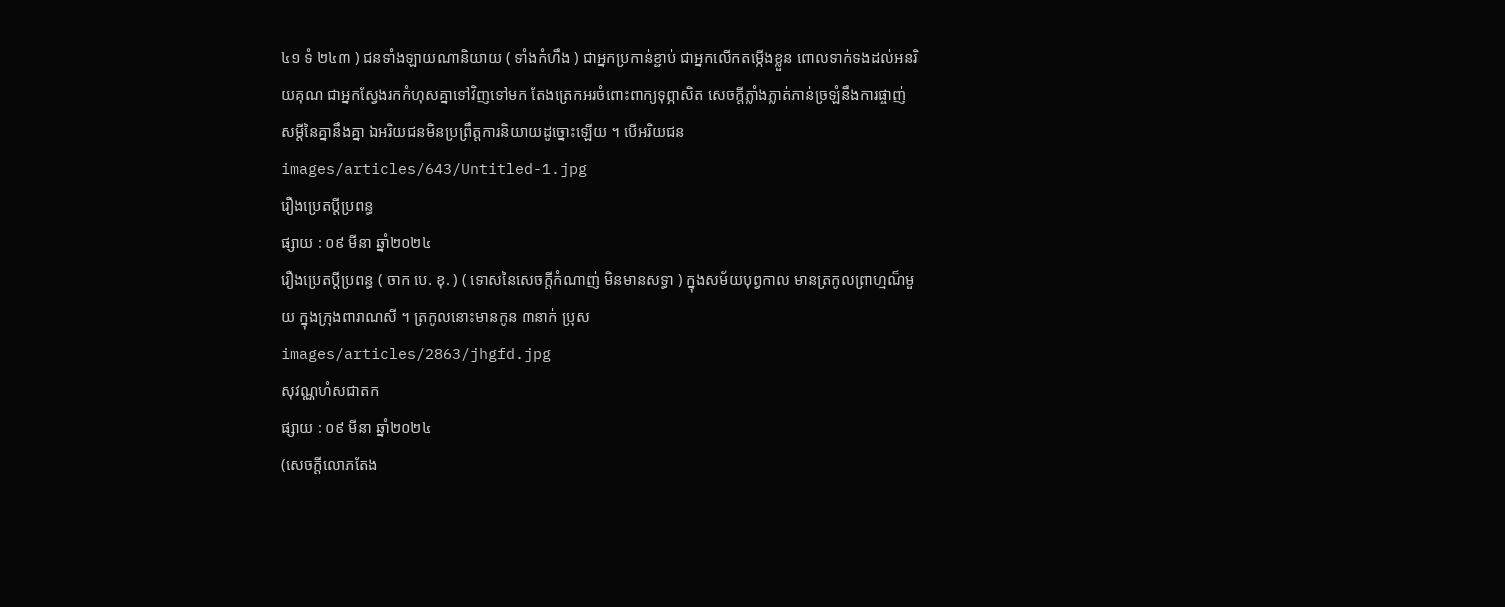៤១ ទំ ២៤៣ ) ជនទាំងឡាយណានិយាយ ( ទាំងកំហឹង ) ជាអ្នកប្រកាន់ខ្ជាប់ ជាអ្នកលើកតម្កើងខ្លួន ពោលទាក់ទងដល់អនរិយគុណ ជាអ្នកស្វែងរកកំហុសគ្នាទៅវិញទៅមក តែងត្រេកអរចំពោះពាក្យទុព្ភាសិត សេចក្តីភ្លាំងភ្លាត់ភាន់ច្រឡំនឹងការផ្ចាញ់សម្តីនៃគ្នានឹងគ្នា ឯអរិយជនមិនប្រព្រឹត្តការនិយាយដូច្នោះឡើយ ។ បើអរិយជន
images/articles/643/Untitled-1.jpg
រឿងប្រេតប្តីប្រពន្ធ
ផ្សាយ : ០៩ មីនា ឆ្នាំ២០២៤
រឿងប្រេតប្តីប្រពន្ធ ( ចាក បេ. ខុ. ) ( ទោសនៃសេចក្តីកំណាញ់ មិនមានសទ្ធា ) ក្នុងសម័យបុព្វកាល មានត្រកូលព្រាហ្មណ៏មួយ ក្នុងក្រុងពារាណសី ។ ត្រកូលនោះមានកូន ៣នាក់ ប្រុស
images/articles/2863/jhgfd.jpg
សុវណ្ណហំសជាតក
ផ្សាយ : ០៩ មីនា ឆ្នាំ២០២៤
(សេចក្ដីលោភតែង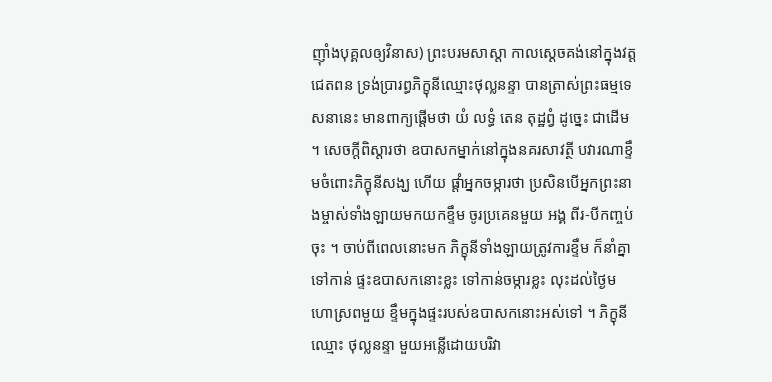ញ៉ាំងបុគ្គលឲ្យវិនាស) ព្រះបរមសាស្តា កាលស្ដេចគង់នៅក្នុងវត្តជេតពន ទ្រង់ប្រារព្ធភិក្ខុនីឈ្មោះថុល្លនន្ទា បានត្រាស់ព្រះធម្មទេសនានេះ មានពាក្យផ្តើមថា យំ លទ្ធំ តេន តុដ្ឋព្វំ ដូច្នេះ ជាដើម ។ សេចក្តីពិស្តារថា ឧបាសកម្នាក់នៅក្នុងនគរសាវត្ថី បវារណាខ្ទឹមចំពោះភិក្ខុនីសង្ឃ ហើយ ផ្តាំអ្នកចម្ការថា ប្រសិនបើអ្នកព្រះនាងម្ចាស់ទាំងឡាយមកយកខ្ទឹម ចូរប្រគេនមួយ អង្គ ពីរ-បីកញ្ចប់ចុះ ។ ចាប់ពីពេលនោះមក ភិក្ខុនីទាំងឡាយត្រូវការខ្ទឹម ក៏នាំគ្នាទៅកាន់ ផ្ទះឧបាសកនោះខ្លះ ទៅកាន់ចម្ការខ្លះ លុះដល់ថ្ងៃមហោស្រពមួយ ខ្ទឹមក្នុងផ្ទះរបស់ឧបាសកនោះអស់ទៅ ។ ភិក្ខុនីឈ្មោះ ថុល្លនន្ទា មួយអន្លើដោយបរិវា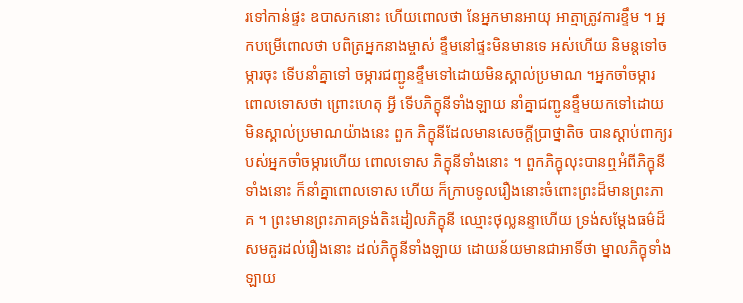រទៅកាន់ផ្ទះ ឧបាសកនោះ ហើយពោលថា នែអ្នកមានអាយុ អាត្មាត្រូវការខ្ទឹម ។ អ្នកបម្រើពោលថា បពិត្រអ្នកនាងម្ចាស់ ខ្ទឹមនៅផ្ទះមិនមានទេ អស់ហើយ និមន្តទៅចម្ការចុះ ទើបនាំគ្នាទៅ ចម្ការជញ្ជូនខ្ទឹមទៅដោយមិនស្គាល់ប្រមាណ ។អ្នកចាំចម្ការពោលទោសថា ព្រោះហេតុ អ្វី ទើបភិក្ខុនីទាំងឡាយ នាំគ្នាជញ្ជូនខ្ទឹមយកទៅដោយមិនស្គាល់ប្រមាណយ៉ាងនេះ ពួក ភិក្ខុនីដែលមានសេចក្តីប្រាថ្នាតិច បានស្តាប់ពាក្យរបស់អ្នកចាំចម្ការហើយ ពោលទោស ភិក្ខុនីទាំងនោះ ។ ពួកភិក្ខុលុះបានឮអំពីភិក្ខុនីទាំងនោះ ក៏នាំគ្នាពោលទោស ហើយ ក៏ក្រាបទូលរឿងនោះចំពោះព្រះដ៏មានព្រះភាគ ។ ព្រះមានព្រះភាគទ្រង់តិះដៀលភិក្ខុនី ឈ្មោះថុល្លនន្ទាហើយ ទ្រង់សម្តែងធម៌ដ៏សមគួរដល់រឿងនោះ ដល់ភិក្ខុនីទាំងឡាយ ដោយន័យមានជាអាទិ៍ថា ម្នាលភិក្ខុទាំងឡាយ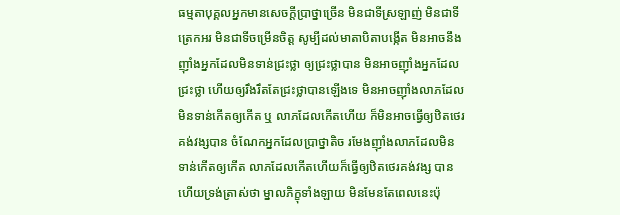ធម្មតាបុគ្គលអ្នកមានសេចក្តីប្រាថ្នាច្រើន មិនជាទីស្រឡាញ់ មិនជាទីត្រេកអរ មិនជាទីចម្រើនចិត្ត សូម្បីដល់មាតាបិតាបង្កើត មិនអាចនឹងញ៉ាំងអ្នកដែលមិនទាន់ជ្រះថ្លា ឲ្យជ្រះថ្លាបាន មិនអាចញ៉ាំងអ្នកដែលជ្រះថ្លា ហើយឲ្យរឹងរឹតតែជ្រះថ្លាបានឡើងទេ មិនអាចញ៉ាំងលាភដែលមិនទាន់កើតឲ្យកើត ឬ លាភដែលកើតហើយ ក៏មិនអាចធ្វើឲ្យឋិតថេរគង់វង្សបាន ចំណែកអ្នកដែលប្រាថ្នាតិច រមែងញ៉ាំងលាភដែលមិនទាន់កើតឲ្យកើត លាភដែលកើតហើយក៏ធ្វើឲ្យឋិតថេរគង់វង្ស បាន ហើយទ្រង់ត្រាស់ថា ម្នាលភិក្ខុទាំងឡាយ មិនមែនតែពេលនេះប៉ុ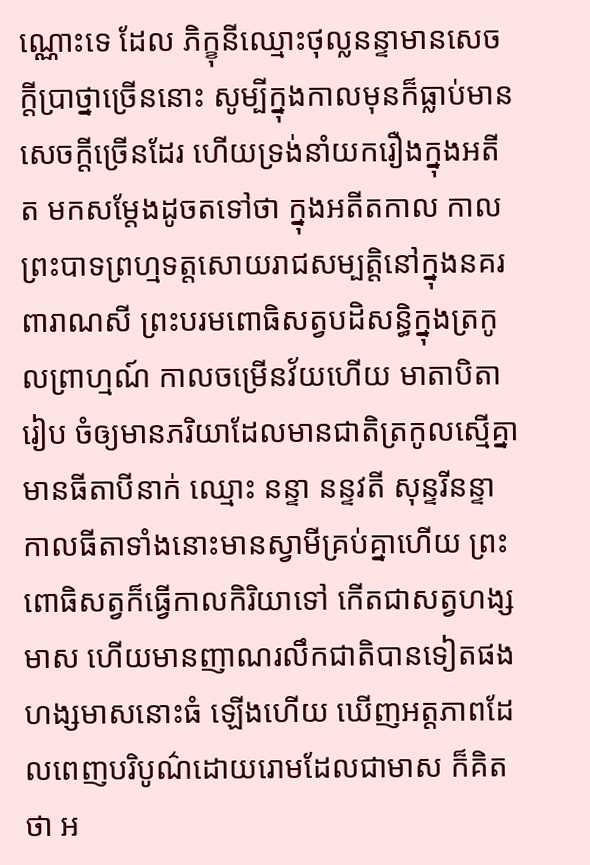ណ្ណោះទេ ដែល ភិក្ខុនីឈ្មោះថុល្លនន្ទាមានសេចក្តីប្រាថ្នាច្រើននោះ សូម្បីក្នុងកាលមុនក៏ធ្លាប់មានសេចក្តីច្រើនដែរ ហើយទ្រង់នាំយករឿងក្នុងអតីត មកសម្តែងដូចតទៅថា ក្នុងអតីតកាល កាលព្រះបាទព្រហ្មទត្តសោយរាជសម្បត្តិនៅក្នុងនគរពារាណសី ព្រះបរមពោធិសត្វបដិសន្ធិក្នុងត្រកូលព្រាហ្មណ៍ កាលចម្រើនវ័យហើយ មាតាបិតារៀប ចំឲ្យមានភរិយាដែលមានជាតិត្រកូលស្មើគ្នា មានធីតាបីនាក់ ឈ្មោះ នន្ទា នន្ទវតី សុន្ទរីនន្ទា កាលធីតាទាំងនោះមានស្វាមីគ្រប់គ្នាហើយ ព្រះពោធិសត្វក៏ធ្វើកាលកិរិយាទៅ កើតជាសត្វហង្សមាស ហើយមានញាណរលឹកជាតិបានទៀតផង ហង្សមាសនោះធំ ឡើងហើយ ឃើញអត្តភាពដែលពេញបរិបូណ៌ដោយរោមដែលជាមាស ក៏គិតថា អ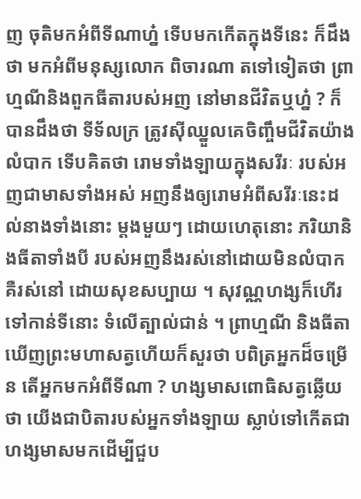ញ ចុតិមកអំពីទីណាហ្ន៎ ទើបមកកើតក្នុងទីនេះ ក៏ដឹងថា មកអំពីមនុស្សលោក ពិចារណា តទៅទៀតថា ព្រាហ្មណីនិងពួកធីតារបស់អញ នៅមានជីវិតឬហ្ន៎ ? ក៏បានដឹងថា ទីទ័លក្រ ត្រូវស៊ីឈ្នួលគេចិញ្ចឹមជីវិតយ៉ាងលំបាក ទើបគិតថា រោមទាំងឡាយក្នុងសរីរៈ របស់អញជាមាសទាំងអស់ អញនឹងឲ្យរោមអំពីសរីរៈនេះដល់នាងទាំងនោះ ម្តងមួយៗ ដោយហេតុនោះ ភរិយានិងធីតាទាំងបី របស់អញនឹងរស់នៅដោយមិនលំបាក គឺរស់នៅ ដោយសុខសប្បាយ ។ សុវណ្ណហង្សក៏ហើរទៅកាន់ទីនោះ ទំលើត្បាល់ជាន់ ។ ព្រាហ្មណី និងធីតាឃើញព្រះមហាសត្វហើយក៏សួរថា បពិត្រអ្នកដ៏ចម្រើន តើអ្នកមកអំពីទីណា ? ហង្សមាសពោធិសត្វឆ្លើយថា យើងជាបិតារបស់អ្នកទាំងឡាយ ស្លាប់ទៅកើតជា ហង្សមាសមកដើម្បីជួប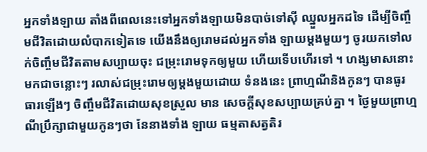អ្នកទាំងឡាយ តាំងពីពេលនេះទៅអ្នកទាំងឡាយមិនបាច់ទៅស៊ី ឈ្នួលអ្នកដទៃ ដើម្បីចិញ្ចឹមជីវិតដោយលំបាកទៀតទេ យើងនឹងឲ្យរោមដល់អ្នកទាំង ឡាយម្តងមួយៗ ចូរយកទៅលក់ចិញ្ចឹមជីវិតតាមសប្បាយចុះ ជម្រុះរោមទុកឲ្យមួយ ហើយទើបហើរទៅ ។ ហង្សមាសនោះមកជាចន្លោះៗ រលាស់ជម្រុះរោមឲ្យម្តងមួយដោយ ទំនងនេះ ព្រាហ្មណីនិងកូនៗ បានធូរធារឡើងៗ ចិញ្ចឹមជីវិតដោយសុខស្រួល មាន សេចក្តីសុខសប្បាយគ្រប់គ្នា ។ ថ្ងៃមួយព្រាហ្មណីប្រឹក្សាជាមួយកូនៗថា នែនាងទាំង ឡាយ ធម្មតាសត្វតិរ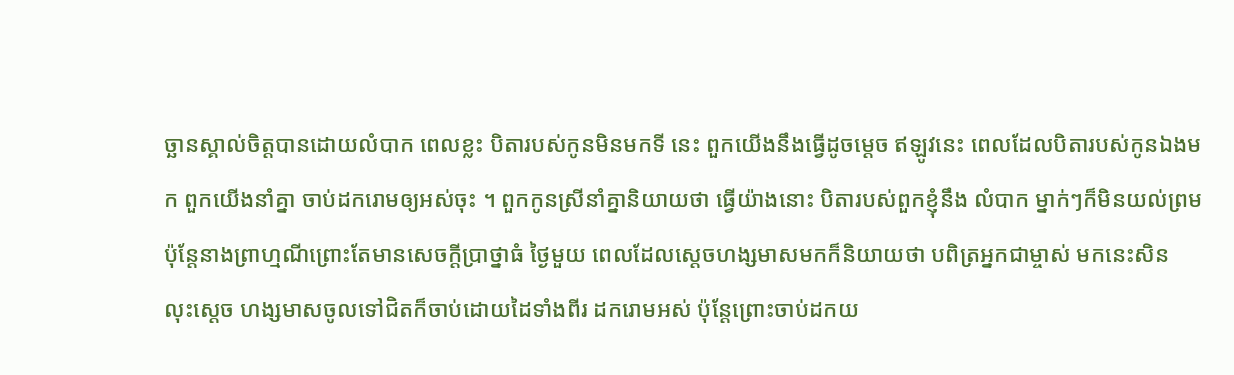ច្ឆានស្គាល់ចិត្តបានដោយលំបាក ពេលខ្លះ បិតារបស់កូនមិនមកទី នេះ ពួកយើងនឹងធ្វើដូចម្តេច ឥឡូវនេះ ពេលដែលបិតារបស់កូនឯងមក ពួកយើងនាំគ្នា ចាប់ដករោមឲ្យអស់ចុះ ។ ពួកកូនស្រីនាំគ្នានិយាយថា ធ្វើយ៉ាងនោះ បិតារបស់ពួកខ្ញុំនឹង លំបាក ម្នាក់ៗក៏មិនយល់ព្រម ប៉ុន្តែនាងព្រាហ្មណីព្រោះតែមានសេចក្តីប្រាថ្នាធំ ថ្ងៃមួយ ពេលដែលស្តេចហង្សមាសមកក៏និយាយថា បពិត្រអ្នកជាម្ចាស់ មកនេះសិន លុះស្តេច ហង្សមាសចូលទៅជិតក៏ចាប់ដោយដៃទាំងពីរ ដករោមអស់ ប៉ុន្តែព្រោះចាប់ដកយ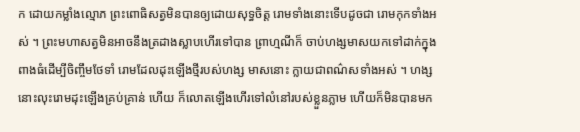ក ដោយកម្លាំងល្មោភ ព្រះពោធិសត្វមិនបានឲ្យដោយសុទ្ធចិត្ត រោមទាំងនោះទើបដូចជា រោមកុកទាំងអស់ ។ ព្រះមហាសត្វមិនអាចនឹងត្រដាងស្លាបហើរទៅបាន ព្រាហ្មណីក៏ ចាប់ហង្សមាសយកទៅដាក់ក្នុងពាងធំដើម្បីចិញ្ចឹមថែទាំ រោមដែលដុះឡើងថ្មីរបស់ហង្ស មាសនោះ ក្លាយជាពណ៌សទាំងអស់ ។ ហង្សនោះលុះរោមដុះឡើងគ្រប់គ្រាន់ ហើយ ក៏លោតឡើងហើរទៅលំនៅរបស់ខ្លួនភ្លាម ហើយក៏មិនបានមក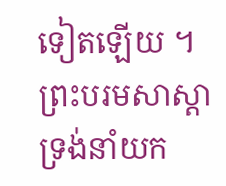ទៀតឡើយ ។ ព្រះបរមសាស្តា ទ្រង់នាំយក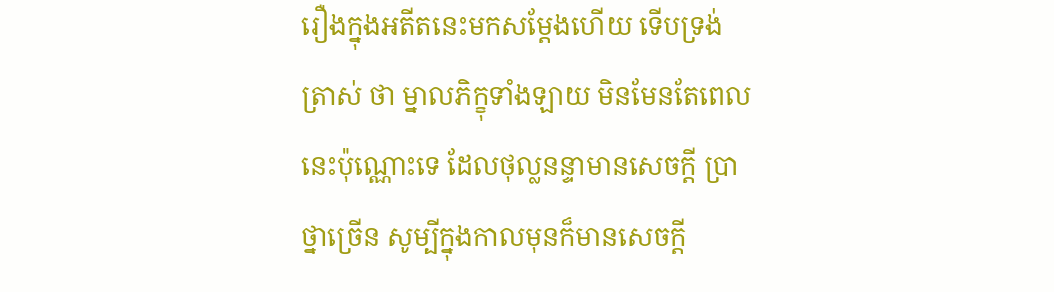រឿងក្នុងអតីតនេះមកសម្តែងហើយ ទើបទ្រង់ត្រាស់ ថា ម្នាលភិក្ខុទាំងឡាយ មិនមែនតែពេលនេះប៉ុណ្ណោះទេ ដែលថុល្លនន្ទាមានសេចក្តី ប្រាថ្នាច្រើន សូម្បីក្នុងកាលមុនក៏មានសេចក្តី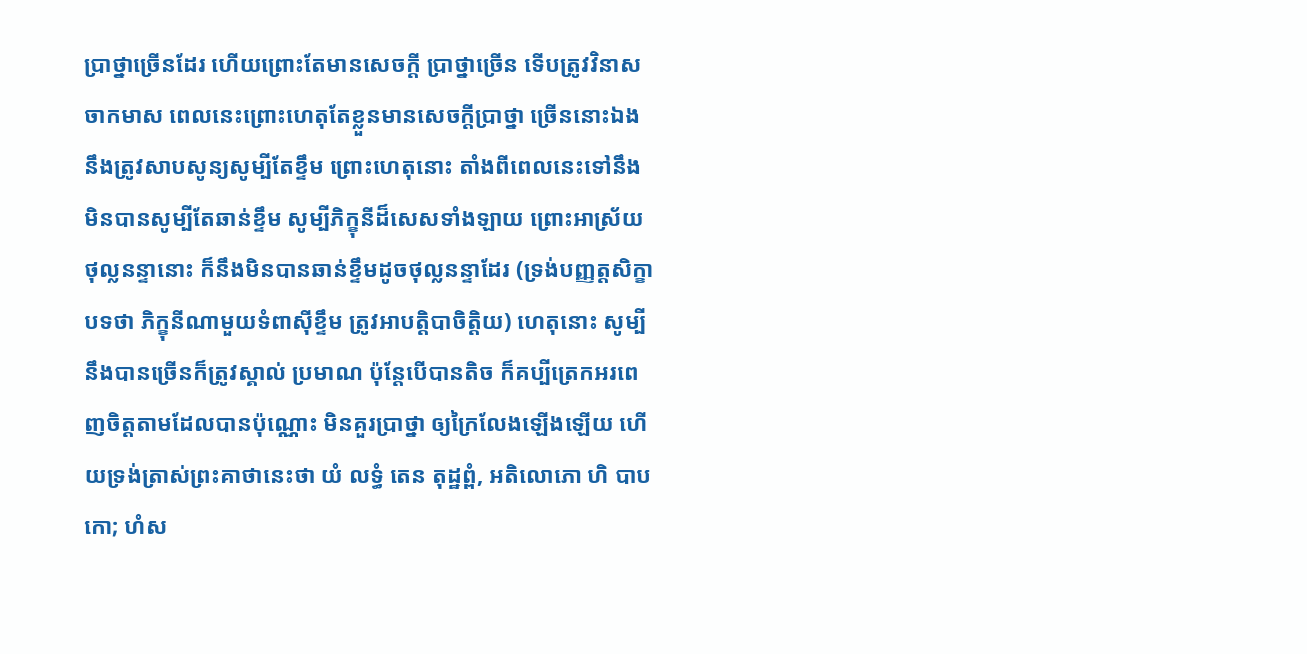ប្រាថ្នាច្រើនដែរ ហើយព្រោះតែមានសេចក្តី ប្រាថ្នាច្រើន ទើបត្រូវវិនាសចាកមាស ពេលនេះព្រោះហេតុតែខ្លួនមានសេចក្តីប្រាថ្នា ច្រើននោះឯង នឹងត្រូវសាបសូន្យសូម្បីតែខ្ទឹម ព្រោះហេតុនោះ តាំងពីពេលនេះទៅនឹង មិនបានសូម្បីតែឆាន់ខ្ទឹម សូម្បីភិក្ខុនីដ៏សេសទាំងឡាយ ព្រោះអាស្រ័យថុល្លនន្ទានោះ ក៏នឹងមិនបានឆាន់ខ្ទឹមដូចថុល្លនន្ទាដែរ (ទ្រង់បញ្ញត្តសិក្ខាបទថា ភិក្ខុនីណាមួយទំពាស៊ីខ្ទឹម ត្រូវអាបត្តិបាចិត្តិយ) ហេតុនោះ សូម្បីនឹងបានច្រើនក៏ត្រូវស្គាល់ ប្រមាណ ប៉ុន្តែបើបានតិច ក៏គប្បីត្រេកអរពេញចិត្តតាមដែលបានប៉ុណ្ណោះ មិនគួរប្រាថ្នា ឲ្យក្រៃលែងឡើងឡើយ ហើយទ្រង់ត្រាស់ព្រះគាថានេះថា យំ លទ្ធំ តេន តុដ្ឋព្ពំ, អតិលោភោ ហិ បាបកោ; ហំស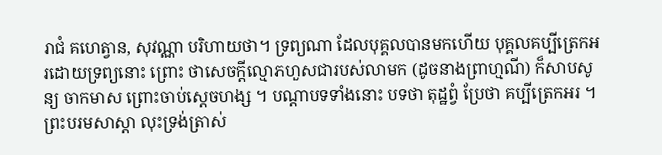រាជំ គហេត្វាន, សុវណ្ណា បរិហាយថា។ ទ្រព្យណា ដែលបុគ្គលបានមកហើយ បុគ្គលគប្បីត្រេកអរដោយទ្រព្យនោះ ព្រោះ ថាសេចក្តីល្មោភហួសជារបស់លាមក (ដូចនាងព្រាហ្មណី) ក៏សាបសូន្យ ចាកមាស ព្រោះចាប់ស្តេចហង្ស ។ បណ្តាបទទាំងនោះ បទថា តុដ្ឋព្វំ ប្រែថា គប្បីត្រេកអរ ។ ព្រះបរមសាស្តា លុះទ្រង់ត្រាស់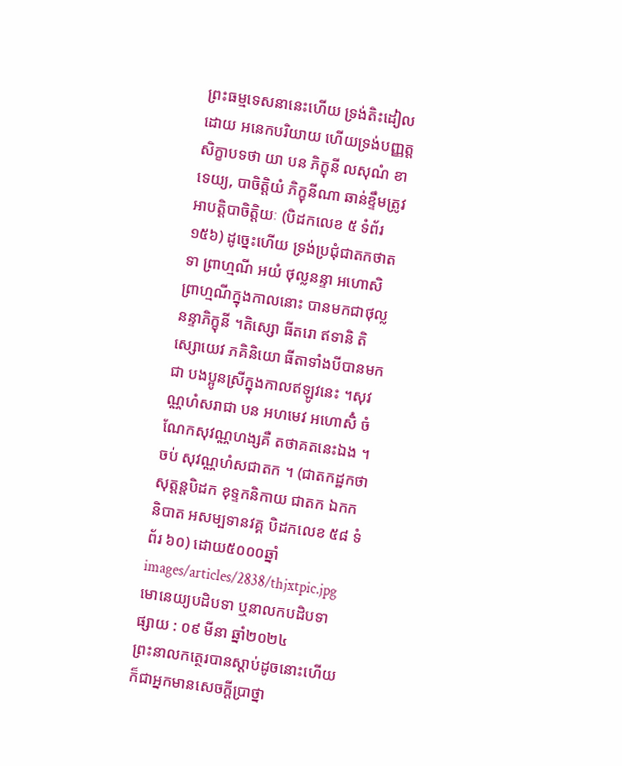ព្រះធម្មទេសនានេះហើយ ទ្រង់តិះដៀលដោយ អនេកបរិយាយ ហើយទ្រង់បញ្ញត្តសិក្ខាបទថា យា បន ភិក្ខុនី លសុណំ ខាទេយ្យ, បាចិត្តិយំ ភិក្ខុនីណា ឆាន់ខ្ទឹមត្រូវអាបត្តិបាចិត្តិយៈ (បិដកលេខ ៥ ទំព័រ ១៥៦) ដូច្នេះហើយ ទ្រង់ប្រជុំជាតកថាតទា ព្រាហ្មណី អយំ ថុល្លនន្ទា អហោសិ ព្រាហ្មណីក្នុងកាលនោះ បានមកជាថុល្លនន្ទាភិក្ខុនី ។តិស្សោ ធីតរោ ឥទានិ តិស្សោយេវ ភគិនិយោ ធីតាទាំងបីបានមកជា បងប្អូនស្រីក្នុងកាលឥឡូវនេះ ។សុវណ្ណហំសរាជា បន អហមេវ អហោសិំ ចំណែកសុវណ្ណហង្សគឺ តថាគតនេះឯង ។ ចប់ សុវណ្ណហំសជាតក ។ (ជាតកដ្ឋកថា សុត្តន្តបិដក ខុទ្ទកនិកាយ ជាតក ឯកកនិបាត អសម្បទានវគ្គ បិដកលេខ ៥៨ ទំព័រ ៦០) ដោយ៥០០០ឆ្នាំ
images/articles/2838/thjxtpic.jpg
មោនេយ្យបដិបទា ឬនាលកបដិបទា
ផ្សាយ : ០៩ មីនា ឆ្នាំ២០២៤
ព្រះនាលកត្ថេរបានស្ដាប់ដូចនោះហើយ ក៏ជាអ្នកមានសេចក្ដីប្រាថ្នា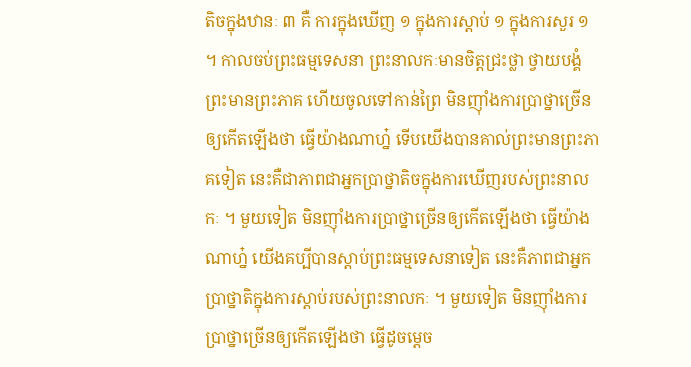តិចក្នុងឋានៈ ៣ គឺ ការក្នុងឃើញ ១ ក្នុងការស្ដាប់ ១ ក្នុងការសួរ ១ ។ កាលចប់ព្រះធម្មទេសនា ព្រះនាលកៈមានចិត្តជ្រះថ្លា ថ្វាយបង្គំព្រះមានព្រះភាគ ហើយចូលទៅកាន់ព្រៃ មិនញ៉ាំងការប្រាថ្នាច្រើនឲ្យកើតឡើងថា ធ្វើយ៉ាងណាហ៎្ន ទើបយើងបានគាល់ព្រះមានព្រះភាគទៀត នេះគឺជាភាពជាអ្នកប្រាថ្នាតិចក្នុងការឃើញរបស់ព្រះនាលកៈ ។ មួយទៀត មិនញ៉ាំងការប្រាថ្នាច្រើនឲ្យកើតឡើងថា ធ្វើយ៉ាងណាហ៎្ន យើងគប្បីបានស្ដាប់ព្រះធម្មទេសនាទៀត នេះគឺភាពជាអ្នកប្រាថ្នាតិក្នុងការស្ដាប់របស់ព្រះនាលកៈ ។ មួយទៀត មិនញ៉ាំងការប្រាថ្នាច្រើនឲ្យកើតឡើងថា ធ្វើដូចម្ដេច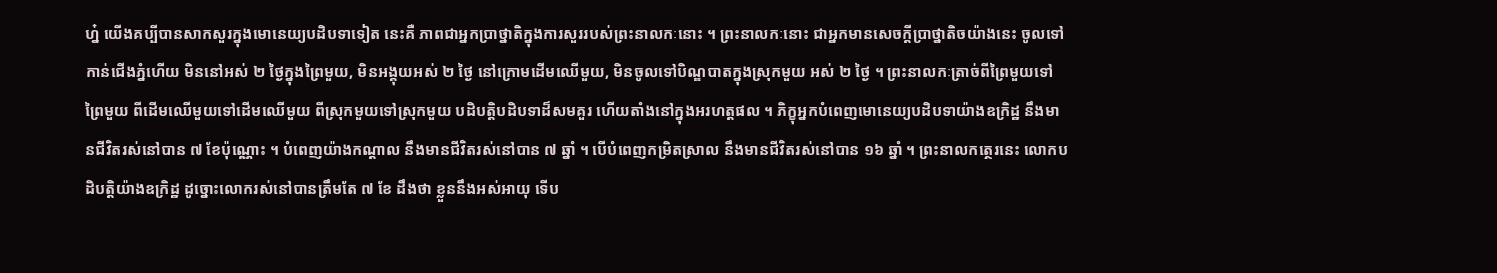ហ៎្ន យើងគប្បីបានសាកសួរក្នុងមោនេយ្យបដិបទាទៀត នេះគឺ ភាពជាអ្នកប្រាថ្នាតិក្នុងការសួររបស់ព្រះនាលកៈនោះ ។ ព្រះនាលកៈនោះ ជាអ្នកមានសេចក្ដីប្រាថ្នាតិចយ៉ាងនេះ ចូលទៅកាន់ជើងភ្នំហើយ មិននៅអស់ ២ ថ្ងៃក្នុងព្រៃមួយ, មិនអង្គុយអស់ ២ ថ្ងៃ នៅក្រោមដើមឈើមួយ, មិនចូលទៅបិណ្ឌបាតក្នុងស្រុកមួយ អស់ ២ ថ្ងៃ ។ ព្រះនាលកៈត្រាច់ពីព្រៃមួយទៅព្រៃមួយ ពីដើមឈើមួយទៅដើមឈើមួយ ពីស្រុកមួយទៅស្រុកមួយ បដិបត្តិបដិបទាដ៏សមគួរ ហើយតាំងនៅក្នុងអរហត្តផល ។ ភិក្ខុអ្នកបំពេញមោនេយ្យបដិបទាយ៉ាងឧក្រិដ្ឋ នឹងមានជីវិតរស់នៅបាន ៧ ខែប៉ុណ្ណោះ ។ បំពេញយ៉ាងកណ្ដាល នឹងមានជីវិតរស់នៅបាន ៧ ឆ្នាំ ។ បើបំពេញកម្រិតស្រាល នឹងមានជីវិតរស់នៅបាន ១៦ ឆ្នាំ ។ ព្រះនាលកត្ថេរនេះ លោកបដិបត្តិយ៉ាងឧក្រិដ្ឋ ដូច្នោះលោករស់នៅបានត្រឹមតែ ៧ ខែ ដឹងថា ខ្លួននឹងអស់អាយុ ទើប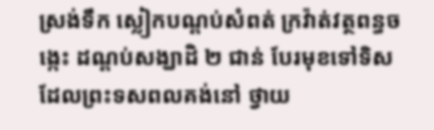ស្រង់ទឹក ស្លៀកបណ្ដប់សំពត់ ក្រវ៉ាត់វត្ថពន្ធចង្កេះ ដណ្ដប់សង្ឃាដិ ២ ជាន់ បែរមុខទៅទិសដែលព្រះទសពលគង់នៅ ថ្វាយ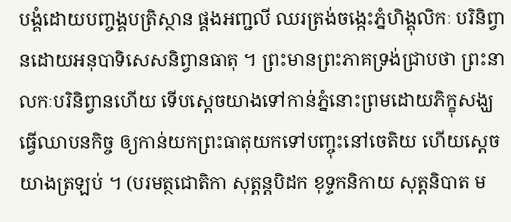បង្គំដោយបញ្ចង្គបត្រិស្ថាន ផ្គងអញ្ជលី ឈរត្រង់ចង្កេះភ្នំហិង្គុលិកៈ បរិនិព្វានដោយអនុបាទិសេសនិព្វានធាតុ ។ ព្រះមានព្រះភាគទ្រង់ជ្រាបថា ព្រះនាលកៈបរិនិព្វានហើយ ទើបស្ដេចយាងទៅកាន់ភ្នំនោះព្រមដោយភិក្ខុសង្ឃ ធ្វើឈាបនកិច្ច ឲ្យកាន់យកព្រះធាតុយកទៅបញ្ចុះនៅចេតិយ ហើយស្ដេចយាងត្រឡប់ ។ (បរមត្ថជោតិកា សុត្តន្តបិដក ខុទ្ទកនិកាយ សុត្តនិបាត ម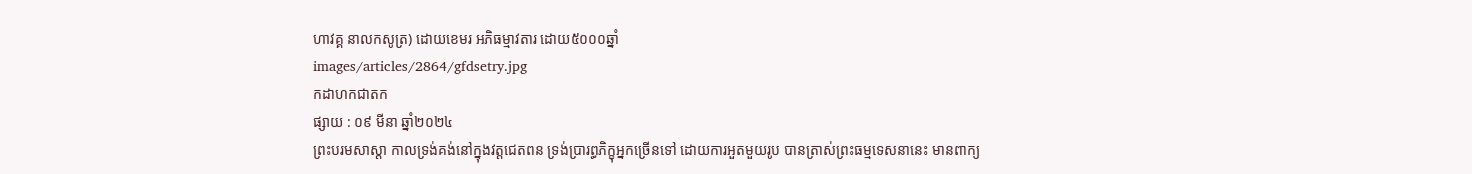ហាវគ្គ នាលកសូត្រ) ដោយខេមរ អភិធម្មាវតារ ដោយ៥០០០ឆ្នាំ
images/articles/2864/gfdsetry.jpg
កដាហកជាតក
ផ្សាយ : ០៩ មីនា ឆ្នាំ២០២៤
ព្រះបរមសាស្តា កាលទ្រង់គង់នៅក្នុងវត្តជេតពន ទ្រង់ប្រារព្ធភិក្ខុអ្នកច្រើនទៅ ដោយការអួតមួយរូប បានត្រាស់ព្រះធម្មទេសនានេះ មានពាក្យ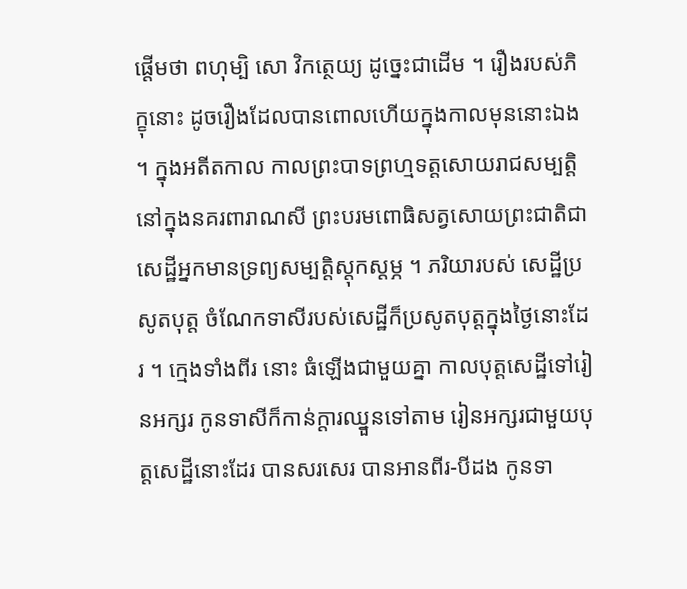ផ្តើមថា ពហុម្បិ សោ វិកត្ថេយ្យ ដូច្នេះជាដើម ។ រឿងរបស់ភិក្ខុនោះ ដូចរឿងដែលបានពោលហើយក្នុងកាលមុននោះឯង ។ ក្នុងអតីតកាល កាលព្រះបាទព្រហ្មទត្តសោយរាជសម្បត្តិនៅក្នុងនគរពារាណសី ព្រះបរមពោធិសត្វសោយព្រះជាតិជាសេដ្ឋីអ្នកមានទ្រព្យសម្បត្តិស្តុកស្តម្ភ ។ ភរិយារបស់ សេដ្ឋីប្រសូតបុត្ត ចំណែកទាសីរបស់សេដ្ឋីក៏ប្រសូតបុត្តក្នុងថ្ងៃនោះដែរ ។ ក្មេងទាំងពីរ នោះ ធំឡើងជាមួយគ្នា កាលបុត្តសេដ្ឋីទៅរៀនអក្សរ កូនទាសីក៏កាន់ក្តារឈ្នួនទៅតាម រៀនអក្សរជាមួយបុត្តសេដ្ឋីនោះដែរ បានសរសេរ បានអានពីរ-បីដង កូនទា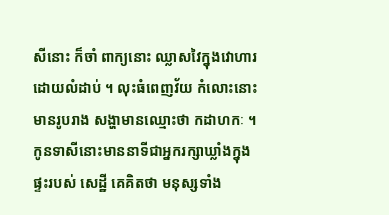សីនោះ ក៏ចាំ ពាក្យនោះ ឈ្លាសវៃក្នុងវោហារដោយលំដាប់ ។ លុះធំពេញវ័យ កំលោះនោះ មានរូបរាង សង្ហាមានឈ្មោះថា កដាហកៈ ។ កូនទាសីនោះមាននាទីជាអ្នករក្សាឃ្លាំងក្នុងផ្ទះរបស់ សេដ្ឋី គេគិតថា មនុស្សទាំង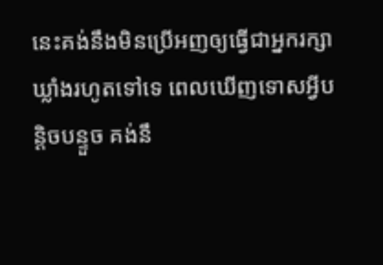នេះគង់នឹងមិនប្រើអញឲ្យធ្វើជាអ្នករក្សាឃ្លាំងរហូតទៅទេ ពេលឃើញទោសអ្វីបន្តិចបន្ទួច គង់នឹ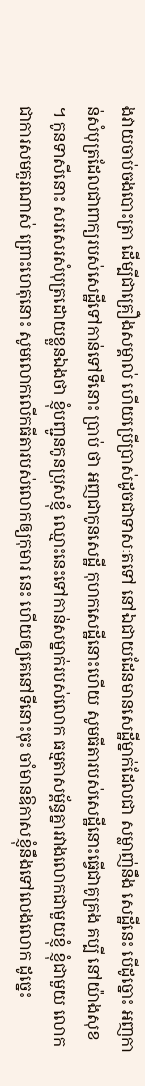ងវាយចាប់ចងបោះត្រា ដើម្បីជាគ្រឿងសម្គាល់ ហើយប្រើប្រាស់ដូចជាទាសៈតទៅ នៅឯជាយដែនមានសេដ្ឋីម្នាក់ដែលជា សម្លាញ់នឹង សេដ្ឋីនេះ បើដូច្នោះ អញកាន់សំបុត្រដែលជាពាក្យរបស់សេដ្ឋីទៅកាន់ទៅទីនោះ ប្រាប់ ថា អញជាកូនសេដ្ឋី កុហកសេដ្ឋីនោះហើយ សូមធីតារបស់សេដ្ឋីនោះធ្វើជាគូគ្រង គប្បី នៅយ៉ាងសុខ ។ កូនទាសីនោះ សរសេរសំបុត្រដោយខ្លួនឯងថា ខ្ញុំបញ្ជូនកូនប្រុសខ្ញុំ ឈ្មោះនេះទៅកាន់សម្នាក់របស់លោក ធម្មតាសម្ព័ន្ធគ្នារវាងលោកជាមួយខ្ញុំ ខ្ញុំជាមួយ លោកជាការសមគួរណាស់ ព្រោះហេតុនោះ សូមលោកលើកធីតារបស់លោកឲ្យកុមារ នេះ ហើយឲ្យគេនៅទីនោះចុះ ចាំមានឱកាសខ្ញុំនឹងទៅលេងលោក ដូច្នេះ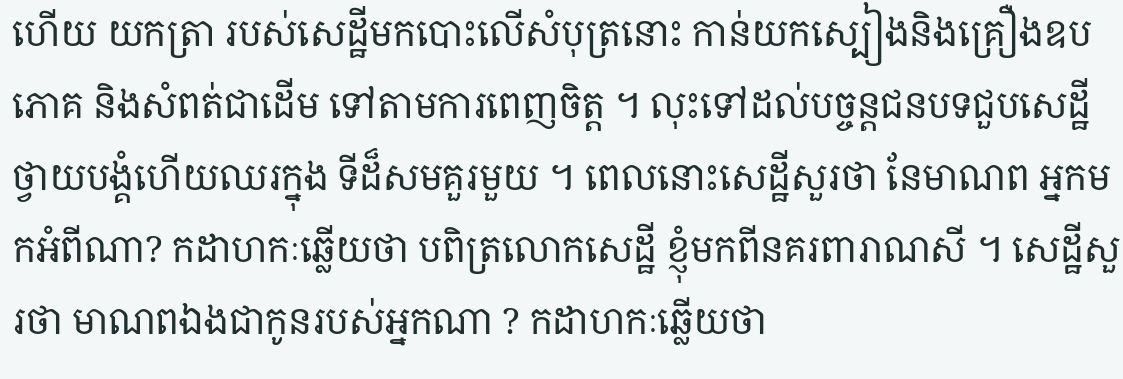ហើយ យកត្រា របស់សេដ្ឋីមកបោះលើសំបុត្រនោះ កាន់យកស្បៀងនិងគ្រឿងឧបភោគ និងសំពត់ជាដើម ទៅតាមការពេញចិត្ត ។ លុះទៅដល់បច្ចន្តជនបទជួបសេដ្ឋី ថ្វាយបង្គំហើយឈរក្នុង ទីដ៏សមគួរមួយ ។ ពេលនោះសេដ្ឋីសួរថា នែមាណព អ្នកមកអំពីណា? កដាហកៈឆ្លើយថា បពិត្រលោកសេដ្ឋី ខ្ញុំមកពីនគរពារាណសី ។ សេដ្ឋីសួរថា មាណពឯងជាកូនរបស់អ្នកណា ? កដាហកៈឆ្លើយថា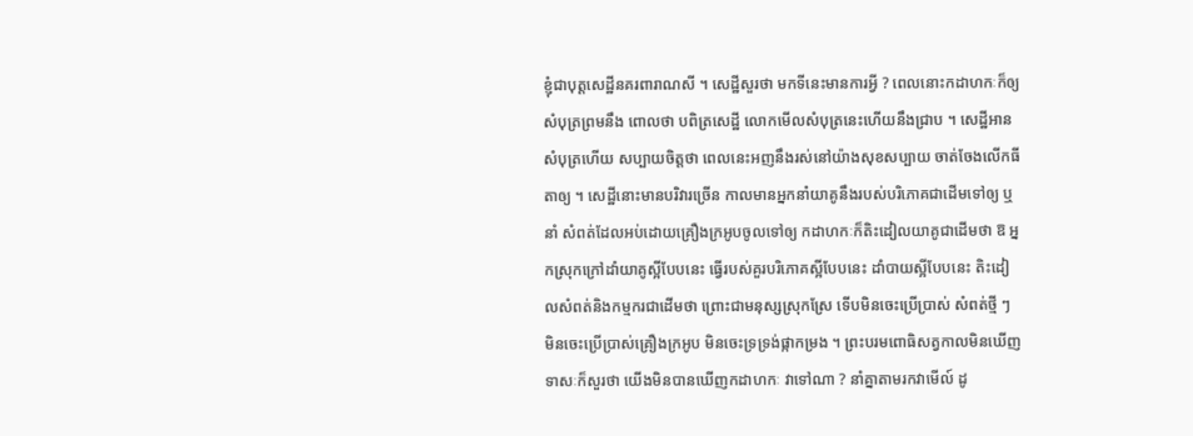ខ្ញុំជាបុត្តសេដ្ឋីនគរពារាណសី ។ សេដ្ឋីសួរថា មកទីនេះមានការអ្វី ? ពេលនោះកដាហកៈក៏ឲ្យសំបុត្រព្រមនឹង ពោលថា បពិត្រសេដ្ឋី លោកមើលសំបុត្រនេះហើយនឹងជ្រាប ។ សេដ្ឋីអានសំបុត្រហើយ សប្បាយចិត្តថា ពេលនេះអញនឹងរស់នៅយ៉ាងសុខសប្បាយ ចាត់ចែងលើកធីតាឲ្យ ។ សេដ្ឋីនោះមានបរិវារច្រើន កាលមានអ្នកនាំយាគូនឹងរបស់បរិភោគជាដើមទៅឲ្យ ឬនាំ សំពត់ដែលអប់ដោយគ្រឿងក្រអូបចូលទៅឲ្យ កដាហកៈក៏តិះដៀលយាគូជាដើមថា ឱ អ្នកស្រុកក្រៅដាំយាគូស្អីបែបនេះ ធ្វើរបស់គួរបរិភោគស្អីបែបនេះ ដាំបាយស្អីបែបនេះ តិះដៀលសំពត់និងកម្មករជាដើមថា ព្រោះជាមនុស្សស្រុកស្រែ ទើបមិនចេះប្រើប្រាស់ សំពត់ថ្មី ៗ មិនចេះប្រើប្រាស់គ្រឿងក្រអូប មិនចេះទ្រទ្រង់ផ្កាកម្រង ។ ព្រះបរមពោធិសត្វកាលមិនឃើញទាសៈក៏សួរថា យើងមិនបានឃើញកដាហកៈ វាទៅណា ? នាំគ្នាតាមរកវាមើល៍ ដូ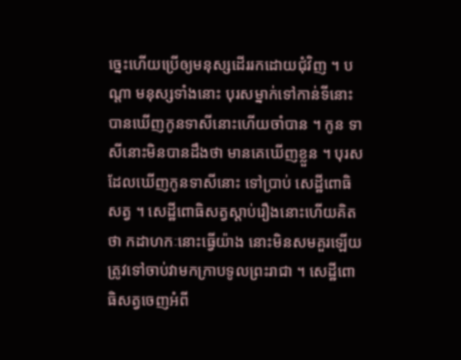ច្នេះហើយប្រើឲ្យមនុស្សដើររកដោយជុំវិញ ។ បណ្តា មនុស្សទាំងនោះ បុរសម្នាក់ទៅកាន់ទីនោះ បានឃើញកូនទាសីនោះហើយចាំបាន ។ កូន ទាសីនោះមិនបានដឹងថា មានគេឃើញខ្លួន ។ បុរសដែលឃើញកូនទាសីនោះ ទៅប្រាប់ សេដ្ឋីពោធិសត្វ ។ សេដ្ឋីពោធិសត្វស្តាប់រឿងនោះហើយគិតថា កដាហកៈនោះធ្វើយ៉ាង នោះមិនសមគួរឡើយ ត្រូវទៅចាប់វាមកក្រាបទូលព្រះរាជា ។ សេដ្ឋីពោធិសត្វចេញអំពី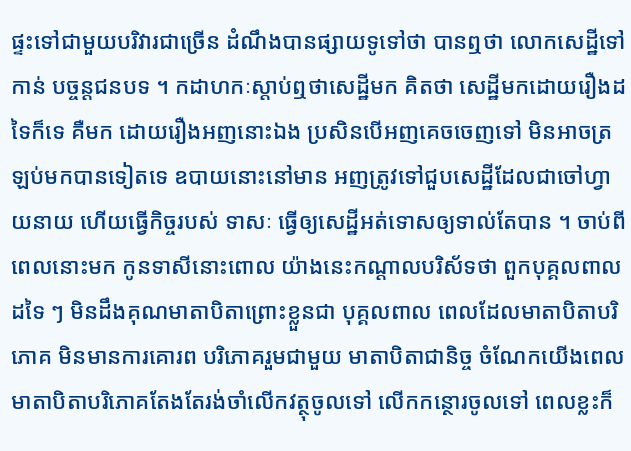ផ្ទះទៅជាមួយបរិវារជាច្រើន ដំណឹងបានផ្សាយទូទៅថា បានឮថា លោកសេដ្ឋីទៅកាន់ បច្ចន្តជនបទ ។ កដាហកៈស្តាប់ឮថាសេដ្ឋីមក គិតថា សេដ្ឋីមកដោយរឿងដទៃក៏ទេ គឺមក ដោយរឿងអញនោះឯង ប្រសិនបើអញគេចចេញទៅ មិនអាចត្រឡប់មកបានទៀតទេ ឧបាយនោះនៅមាន អញត្រូវទៅជួបសេដ្ឋីដែលជាចៅហ្វាយនាយ ហើយធ្វើកិច្ចរបស់ ទាសៈ ធ្វើឲ្យសេដ្ឋីអត់ទោសឲ្យទាល់តែបាន ។ ចាប់ពីពេលនោះមក កូនទាសីនោះពោល យ៉ាងនេះកណ្តាលបរិស័ទថា ពួកបុគ្គលពាលដទៃ ៗ មិនដឹងគុណមាតាបិតាព្រោះខ្លួនជា បុគ្គលពាល ពេលដែលមាតាបិតាបរិភោគ មិនមានការគោរព បរិភោគរួមជាមួយ មាតាបិតាជានិច្ច ចំណែកយើងពេលមាតាបិតាបរិភោគតែងតែរង់ចាំលើកវត្ថុចូលទៅ លើកកន្ថោរចូលទៅ ពេលខ្លះក៏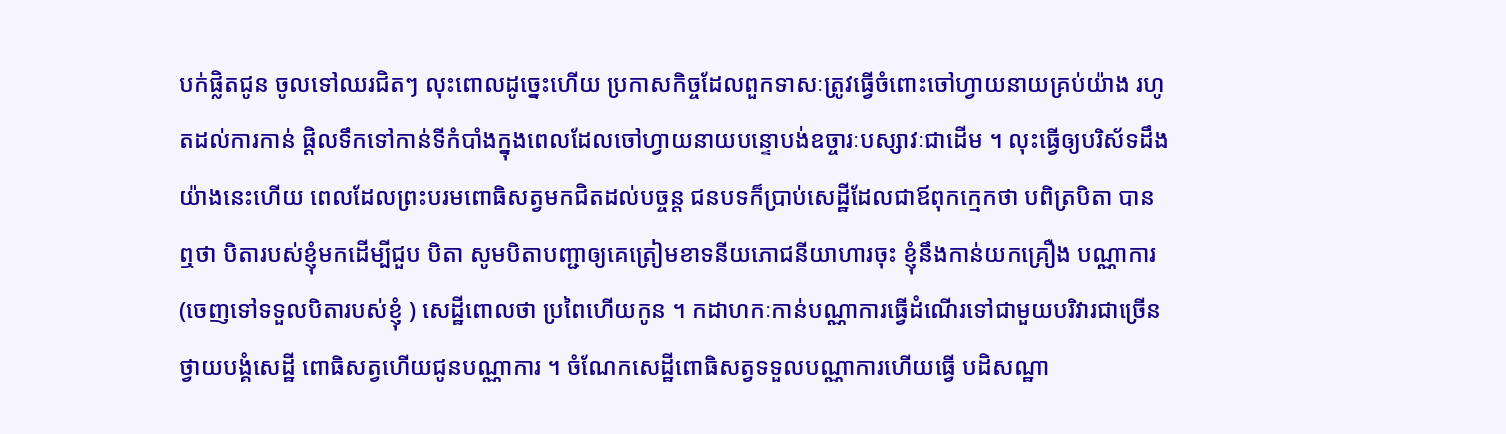បក់ផ្លិតជូន ចូលទៅឈរជិតៗ លុះពោលដូច្នេះហើយ ប្រកាសកិច្ចដែលពួកទាសៈត្រូវធ្វើចំពោះចៅហ្វាយនាយគ្រប់យ៉ាង រហូតដល់ការកាន់ ផ្តិលទឹកទៅកាន់ទីកំបាំងក្នុងពេលដែលចៅហ្វាយនាយបន្ទោបង់ឧច្ចារៈបស្សាវៈជាដើម ។ លុះធ្វើឲ្យបរិស័ទដឹងយ៉ាងនេះហើយ ពេលដែលព្រះបរមពោធិសត្វមកជិតដល់បច្ចន្ត ជនបទក៏ប្រាប់សេដ្ឋីដែលជាឪពុកក្មេកថា បពិត្របិតា បានឮថា បិតារបស់ខ្ញុំមកដើម្បីជួប បិតា សូមបិតាបញ្ជាឲ្យគេត្រៀមខាទនីយភោជនីយាហារចុះ ខ្ញុំនឹងកាន់យកគ្រឿង បណ្ណាការ (ចេញទៅទទួលបិតារបស់ខ្ញុំ ) សេដ្ឋីពោលថា ប្រពៃហើយកូន ។ កដាហកៈកាន់បណ្ណាការធ្វើដំណើរទៅជាមួយបរិវារជាច្រើន ថ្វាយបង្គំសេដ្ឋី ពោធិសត្វហើយជូនបណ្ណាការ ។ ចំណែកសេដ្ឋីពោធិសត្វទទួលបណ្ណាការហើយធ្វើ បដិសណ្ឋា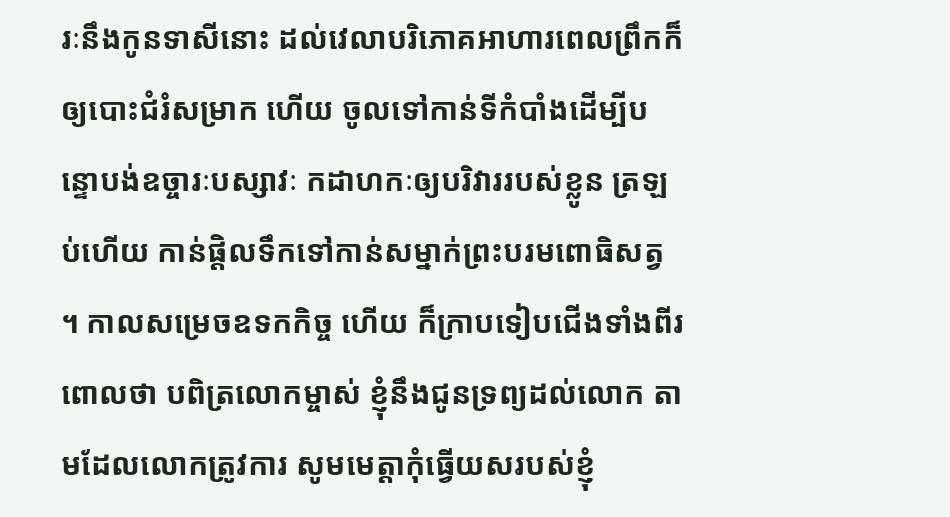រៈនឹងកូនទាសីនោះ ដល់វេលាបរិភោគអាហារពេលព្រឹកក៏ឲ្យបោះជំរំសម្រាក ហើយ ចូលទៅកាន់ទីកំបាំងដើម្បីបន្ទោបង់ឧច្ចារៈបស្សាវៈ កដាហកៈឲ្យបរិវាររបស់ខ្លូន ត្រឡប់ហើយ កាន់ផ្តិលទឹកទៅកាន់សម្នាក់ព្រះបរមពោធិសត្វ ។ កាលសម្រេចឧទកកិច្ច ហើយ ក៏ក្រាបទៀបជើងទាំងពីរពោលថា បពិត្រលោកម្ចាស់ ខ្ញុំនឹងជូនទ្រព្យដល់លោក តាមដែលលោកត្រូវការ សូមមេត្តាកុំធ្វើយសរបស់ខ្ញុំ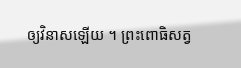ឲ្យវិនាសឡើយ ។ ព្រះពោធិសត្វ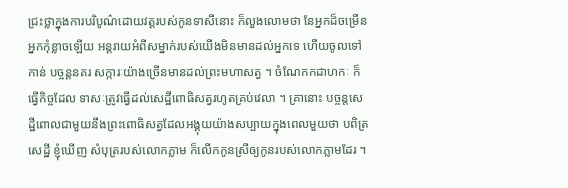ជ្រះថ្លាក្នុងការបរិបូណ៌ដោយវត្តរបស់កូនទាសីនោះ ក៏លួងលោមថា នែអ្នកដ៏ចម្រើន អ្នកកុំខ្លាចឡើយ អន្តរាយអំពីសម្នាក់របស់យើងមិនមានដល់អ្នកទេ ហើយចូលទៅកាន់ បច្ចន្តនគរ សក្ការៈយ៉ាងច្រើនមានដល់ព្រះមហាសត្វ ។ ចំណែកកដាហកៈ ក៏ធ្វើកិច្ចដែល ទាសៈត្រូវធ្វើដល់សេដ្ឋីពោធិសត្វរហូតគ្រប់វេលា ។ គ្រានោះ បច្ចន្តសេដ្ឋីពោលជាមួយនឹងព្រះពោធិសត្វដែលអង្គុយយ៉ាងសប្បាយក្នុងពេលមួយថា បពិត្រសេដ្ឋី ខ្ញុំឃើញ សំបុត្ររបស់លោកភ្លាម ក៏លើកកូនស្រីឲ្យកូនរបស់លោកភ្លាមដែរ ។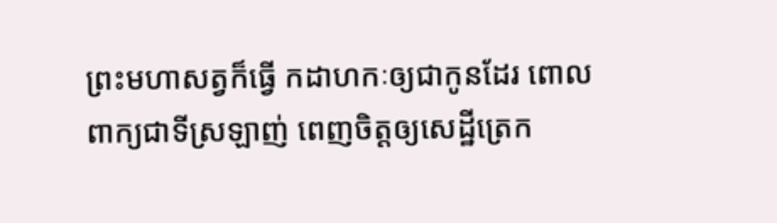ព្រះមហាសត្វក៏ធ្វើ កដាហកៈឲ្យជាកូនដែរ ពោលពាក្យជាទីស្រឡាញ់ ពេញចិត្តឲ្យសេដ្ឋីត្រេក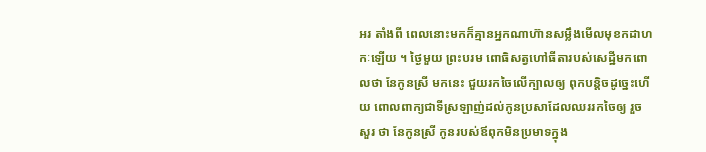អរ តាំងពី ពេលនោះមកក៏គ្មានអ្នកណាហ៊ានសម្លឹងមើលមុខកដាហកៈឡើយ ។ ថ្ងៃមួយ ព្រះបរម ពោធិសត្វហៅធីតារបស់សេដ្ឋីមកពោលថា នែកូនស្រី មកនេះ ជួយរកចៃលើក្បាលឲ្យ ពុកបន្តិចដូច្នេះហើយ ពោលពាក្យជាទីស្រឡាញ់ដល់កូនប្រសាដែលឈររកចៃឲ្យ រួចសួរ ថា នែកូនស្រី កូនរបស់ឪពុកមិនប្រមាទក្នុង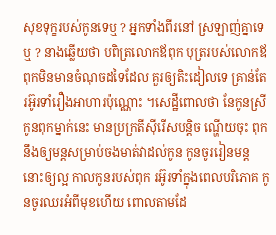សុខទុក្ខរបស់កូនទេឬ ? អ្នកទាំងពីរនៅ ស្រឡាញ់គ្នាទេឬ ? នាងឆ្លើយថា បពិត្រលោកឪពុក បុត្ររបស់លោកឪពុកមិនមានចំណុចដទៃដែល គួរឲ្យតិះដៀលទេ គ្រាន់តែរអ៊ូរទាំរឿងអាហារប៉ុណ្ណោះ ។សេដ្ឋីពោលថា នែកូនស្រី កូនពុកម្នាក់នេះ មានប្រក្រតីស៊ីរើសបន្តិច ណ្ហើយចុះ ពុកនឹងឲ្យមន្តសម្រាប់ចងមាត់វាដល់កូន កូនចូររៀនមន្តនោះឲ្យល្អ កាលកូនរបស់ពុក រអ៊ូរទាំក្នុងពេលបរិភោគ កូនចូរឈរអំពីមុខហើយ ពោលតាមដែ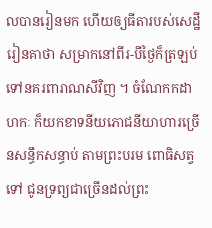លបានរៀនមក ហើយឲ្យធីតារបស់សេដ្ឋីរៀនគាថា សម្រាកនៅពីរ-បីថ្ងៃក៏ត្រឡប់ទៅនគរពារាណសីវិញ ។ ចំណែកកដាហកៈ ក៏យកខាទនីយភោជនីយាហារច្រើនសន្ធឹកសន្ធាប់ តាមព្រះបរម ពោធិសត្វទៅ ជូនទ្រព្យជាច្រើនដល់ព្រះ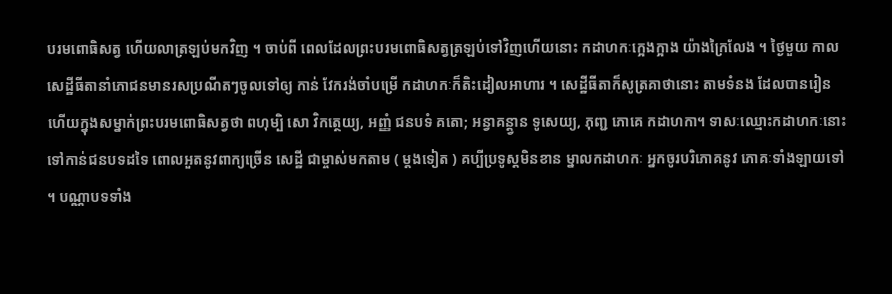បរមពោធិសត្វ ហើយលាត្រឡប់មកវិញ ។ ចាប់ពី ពេលដែលព្រះបរមពោធិសត្វត្រឡប់ទៅវិញហើយនោះ កដាហកៈក្អេងក្អាង យ៉ាងក្រៃលែង ។ ថ្ងៃមួយ កាលសេដ្ឋីធីតានាំភោជនមានរសប្រណីតៗចូលទៅឲ្យ កាន់ វែករង់ចាំបម្រើ កដាហកៈក៏តិះដៀលអាហារ ។ សេដ្ឋីធីតាក៏សូត្រគាថានោះ តាមទំនង ដែលបានរៀន ហើយក្នុងសម្នាក់ព្រះបរមពោធិសត្វថា ពហុម្បិ សោ វិកត្ថេយ្យ, អញ្ញំ ជនបទំ គតោ; អន្វាគន្ត្វាន ទូសេយ្យ, ភុញ្ជ ភោគេ កដាហកា។ ទាសៈឈ្មោះកដាហកៈនោះ ទៅកាន់ជនបទដទៃ ពោលអួតនូវពាក្យច្រើន សេដ្ឋី ជាម្ចាស់មកតាម ( ម្តងទៀត ) គប្បីប្រទូស្តមិនខាន ម្នាលកដាហកៈ អ្នកចូរបរិភោគនូវ ភោគៈទាំងឡាយទៅ ។ បណ្ណាបទទាំង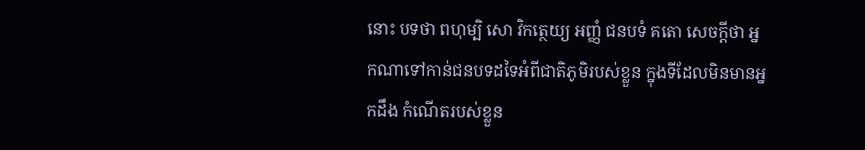នោះ បទថា ពហុម្បិ សោ វិកត្ថេយ្យ អញ្ញំ ជនបទំ គតោ សេចក្តីថា អ្នកណាទៅកាន់ជនបទដទៃអំពីជាតិភូមិរបស់ខ្លួន ក្នុងទីដែលមិនមានអ្នកដឹង កំណើតរបស់ខ្លួន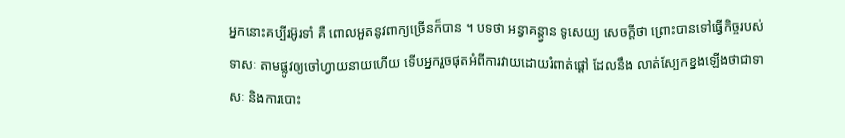អ្នកនោះគប្បីរអ៊ូរទាំ គឺ ពោលអួតនូវពាក្យច្រើនក៏បាន ។ បទថា អន្វាគន្ត្វាន ទូសេយ្យ សេចក្តីថា ព្រោះបានទៅធ្វើកិច្ចរបស់ទាសៈ តាមផ្លូវឲ្យចៅហ្វាយនាយហើយ ទើបអ្នករួចផុតអំពីការវាយដោយរំពាត់ផ្តៅ ដែលនឹង លាត់ស្បែកខ្នងឡើងថាជាទាសៈ និងការបោះ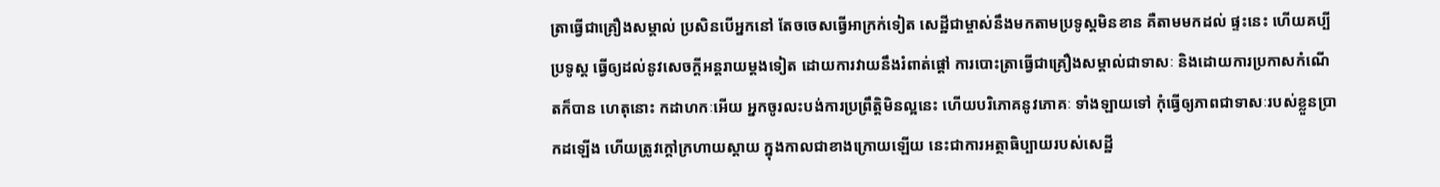ត្រាធ្វើជាគ្រឿងសម្គាល់ ប្រសិនបើអ្នកនៅ តែចចេសធ្វើអាក្រក់ទៀត សេដ្ឋីជាម្ចាស់នឹងមកតាមប្រទូស្តមិនខាន គឺតាមមកដល់ ផ្ទះនេះ ហើយគប្បីប្រទូស្ត ធ្វើឲ្យដល់នូវសេចក្តីអន្តរាយម្តងទៀត ដោយការវាយនឹងរំពាត់ផ្តៅ ការបោះត្រាធ្វើជាគ្រឿងសម្គាល់ជាទាសៈ និងដោយការប្រកាសកំណើតក៏បាន ហេតុនោះ កដាហកៈអើយ អ្នកចូរលះបង់ការប្រព្រឹត្តិមិនល្អនេះ ហើយបរិភោគនូវភោគៈ ទាំងឡាយទៅ កុំធ្វើឲ្យភាពជាទាសៈរបស់ខ្លួនបា្រកដឡើង ហើយត្រូវក្តៅក្រហាយស្តាយ ក្នុងកាលជាខាងក្រោយឡើយ នេះជាការអត្ថាធិប្បាយរបស់សេដ្ឋី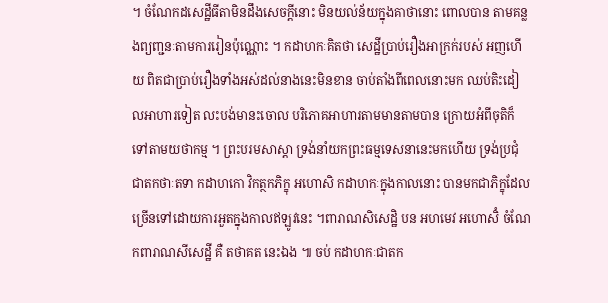។ ចំណែកដសេដ្ឋីធីតាមិនដឹងសេចក្តីនោះ មិនយល់ន័យក្នុងគាថានោះ ពោលបាន តាមគន្លងព្យញ្ជនៈតាមការរៀនប៉ុណ្ណោះ ។ កដាហកៈគិតថា សេដ្ឋីប្រាប់រឿងអាក្រក់របស់ អញហើយ ពិតជាប្រាប់រឿងទាំងអស់ដល់នាងនេះមិនខាន ចាប់តាំងពីពេលនោះមក ឈប់តិះដៀលអាហារទៀត លះបង់មានះចោល បរិភោគអាហារតាមមានតាមបាន ក្រោយអំពីចុតិក៏ទៅតាមយថាកម្ម ។ ព្រះបរមសាស្តា ទ្រង់នាំយកព្រះធម្មទេសនានេះមកហើយ ទ្រង់ប្រជុំជាតកថាៈតទា កដាហកោ វិកត្ថកភិក្ខុ អហោសិ កដាហកៈក្នុងកាលនោះ បានមកជាភិក្ខុដែលច្រើនទៅដោយការអួតក្នុងកាលឥឡូវនេះ ។ពារាណសិសេដ្ឋិ បន អហមេវ អហោសិំ ចំណែកពារាណសីសេដ្ឋី គឺ តថាគត នេះឯង ៕ ចប់ កដាហកៈជាតក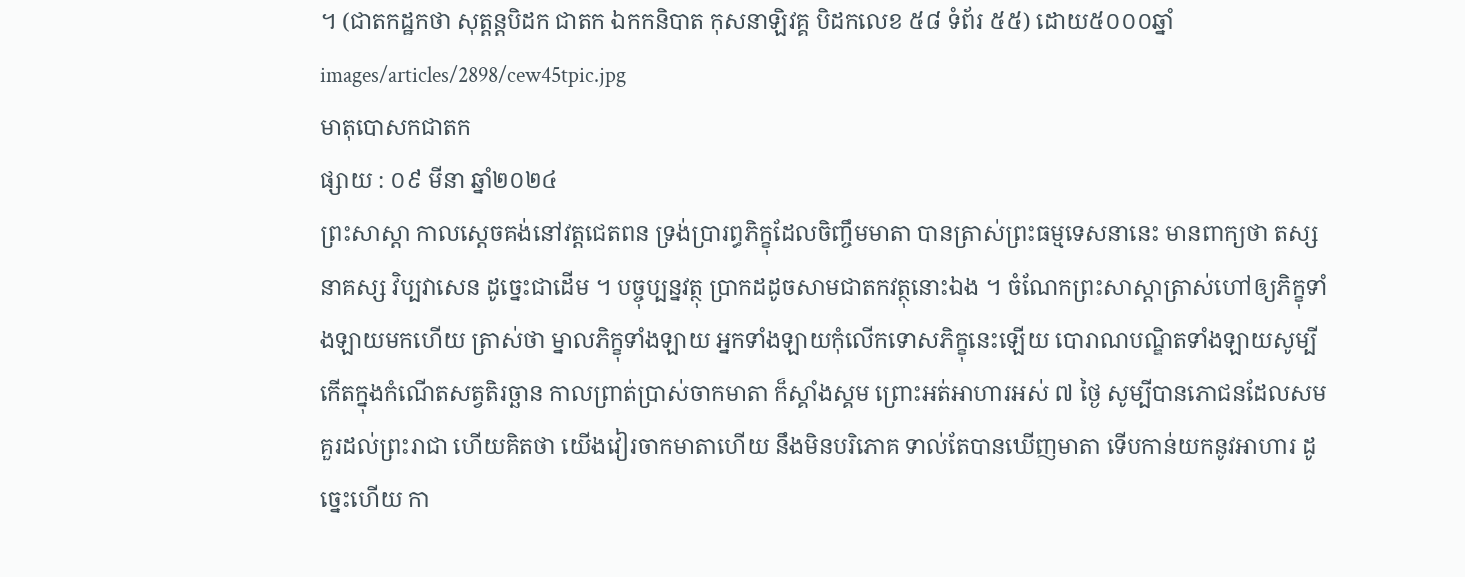។ (ជាតកដ្ឋកថា សុត្តន្តបិដក ជាតក ឯកកនិបាត កុសនាឡិវគ្គ បិដកលេខ ៥៨ ទំព័រ ៥៥) ដោយ៥០០០ឆ្នាំ
images/articles/2898/cew45tpic.jpg
មាតុបោសកជាតក
ផ្សាយ : ០៩ មីនា ឆ្នាំ២០២៤
ព្រះសាស្ដា កាលស្ដេចគង់នៅវត្តជេតពន ទ្រង់ប្រារព្ធភិក្ខុដែលចិញ្ចឹមមាតា បានត្រាស់ព្រះធម្មទេសនានេះ មានពាក្យថា តស្ស នាគស្ស វិប្បវាសេន ដូច្នេះជាដើម ។ បច្ចុប្បន្នវត្ថុ ប្រាកដដូចសាមជាតកវត្ថុនោះឯង ។ ចំណែកព្រះសាស្ដាត្រាស់ហៅឲ្យភិក្ខុទាំងឡាយមកហើយ ត្រាស់ថា ម្នាលភិក្ខុទាំងឡាយ អ្នកទាំងឡាយកុំលើកទោសភិក្ខុនេះឡើយ បោរាណបណ្ឌិតទាំងឡាយសូម្បីកើតក្នុងកំណើតសត្វតិរច្ឆាន កាលព្រាត់ប្រាស់ចាកមាតា ក៏ស្គាំងស្គម ព្រោះអត់អាហារអស់ ៧ ថ្ងៃ សូម្បីបានភោជនដែលសមគួរដល់ព្រះរាជា ហើយគិតថា យើងវៀរចាកមាតាហើយ នឹងមិនបរិភោគ ទាល់តែបានឃើញមាតា ទើបកាន់យកនូវអាហារ ដូច្នេះហើយ កា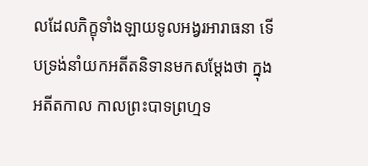លដែលភិក្ខុទាំងឡាយទូលអង្វរអារាធនា ទើបទ្រង់នាំយកអតីតនិទានមកសម្ដែងថា ក្នុងអតីតកាល កាលព្រះបាទព្រហ្មទ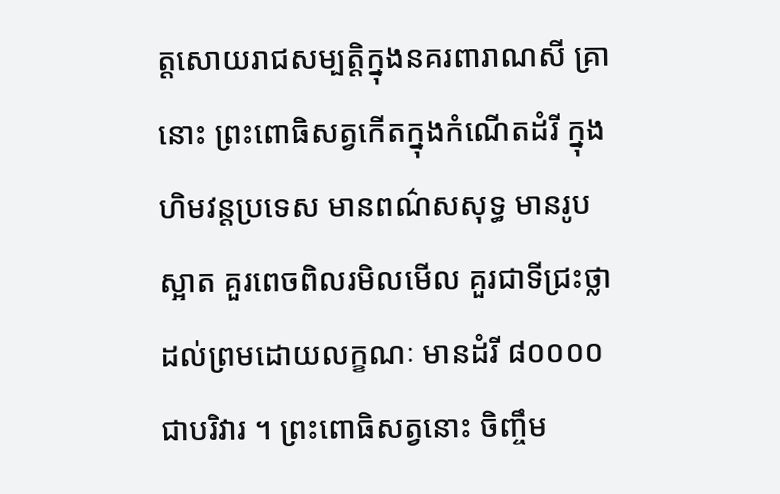ត្តសោយរាជសម្បត្តិក្នុងនគរពារាណសី គ្រានោះ ព្រះពោធិសត្វកើតក្នុងកំណើតដំរី ក្នុងហិមវន្តប្រទេស មានពណ៌សសុទ្ធ មានរូបស្អាត គួរពេចពិលរមិលមើល គួរជាទីជ្រះថ្លា ដល់ព្រមដោយលក្ខណៈ មានដំរី ៨០០០០ ជាបរិវារ ។ ព្រះពោធិសត្វនោះ ចិញ្ចឹម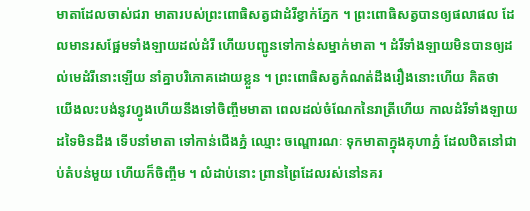មាតាដែលចាស់ជរា មាតារបស់ព្រះពោធិសត្វជាដំរីខ្វាក់ភ្នែក ។ ព្រះពោធិសត្វបានឲ្យផលាផល ដែលមានរសផ្អែមទាំងឡាយដល់ដំរី ហើយបញ្ជូនទៅកាន់សម្នាក់មាតា ។ ដំរីទាំងឡាយមិនបានឲ្យដល់មេដំរីនោះឡើយ នាំគ្នាបរិភោគដោយខ្លួន ។ ព្រះពោធិសត្វកំណត់ដឹងរឿងនោះហើយ គិតថា យើងលះបង់នូវហ្វូងហើយនឹងទៅចិញ្ចឹមមាតា ពេលដល់ចំណែកនៃរាត្រីហើយ កាលដំរីទាំងឡាយដទៃមិនដឹង ទើបនាំមាតា ទៅកាន់ជើងភ្នំ ឈ្មោះ ចណ្ឌោរណៈ ទុកមាតាក្នុងគុហាភ្នំ ដែលឋិតនៅជាប់តំបន់មួយ ហើយក៏ចិញ្ចឹម ។ លំដាប់នោះ ព្រានព្រៃដែលរស់នៅនគរ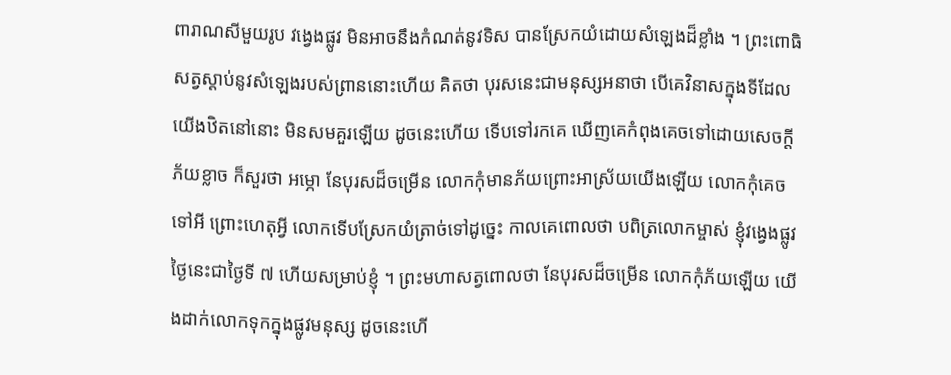ពារាណសីមួយរូប វង្វេងផ្លូវ មិនអាចនឹងកំណត់នូវទិស បានស្រែកយំដោយសំឡេងដ៏ខ្លាំង ។ ព្រះពោធិសត្វស្ដាប់នូវសំឡេងរបស់ព្រាននោះហើយ គិតថា បុរសនេះជាមនុស្សអនាថា បើគេវិនាសក្នុងទីដែលយើងឋិតនៅនោះ មិនសមគួរឡើយ ដូចនេះហើយ ទើបទៅរកគេ ឃើញគេកំពុងគេចទៅដោយសេចក្ដីភ័យខ្លាច ក៏សួរថា អម្ភោ នែបុរសដ៏ចម្រើន លោកកុំមានភ័យព្រោះអាស្រ័យយើងឡើយ លោកកុំគេចទៅអី ព្រោះហេតុអ្វី លោកទើបស្រែកយំត្រាច់ទៅដូច្នេះ កាលគេពោលថា បពិត្រលោកម្ចាស់ ខ្ញុំវង្វេងផ្លូវ ថ្ងៃនេះជាថ្ងៃទី ៧ ហើយសម្រាប់ខ្ញុំ ។ ព្រះមហាសត្វពោលថា នែបុរសដ៏ចម្រើន លោកកុំភ័យឡើយ យើងដាក់លោកទុកក្នុងផ្លូវមនុស្ស ដូចនេះហើ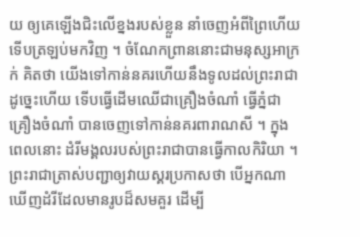យ ឲ្យគេឡើងជិះលើខ្នងរបស់ខ្លួន នាំចេញអំពីព្រៃហើយទើបត្រឡប់មកវិញ ។ ចំណែកព្រាននោះជាមនុស្សអាក្រក់ គិតថា យើងទៅកាន់នគរហើយនឹងទូលដល់ព្រះរាជា ដូច្នេះហើយ ទើបធ្វើដើមឈើជាគ្រឿងចំណាំ ធ្វើភ្នំជាគ្រឿងចំណាំ បានចេញទៅកាន់នគរពារាណសី ។ ក្នុងពេលនោះ ដំរីមង្គលរបស់ព្រះរាជាបានធ្វើកាលកិរិយា ។ ព្រះរាជាត្រាស់បញ្ជាឲ្យវាយស្គរប្រកាសថា បើអ្នកណា ឃើញដំរីដែលមានរូបដ៏សមគួរ ដើម្បី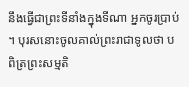នឹងធ្វើជាព្រះទីនាំងក្នុងទីណា អ្នកចូរប្រាប់ ។ បុរសនោះចូលគាល់ព្រះរាជាទូលថា បពិត្រព្រះសម្មតិ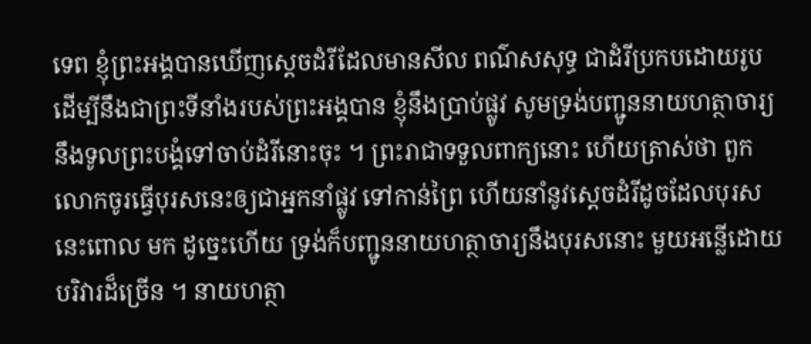ទេព ខ្ញុំព្រះអង្គបានឃើញស្ដេចដំរីដែលមានសីល ពណ៌សសុទ្ធ ជាដំរីប្រកបដោយរូប ដើម្បីនឹងជាព្រះទីនាំងរបស់ព្រះអង្គបាន ខ្ញុំនឹងប្រាប់ផ្លូវ សូមទ្រង់បញ្ជូននាយហត្ថាចារ្យនឹងទូលព្រះបង្គំទៅចាប់ដំរីនោះចុះ ។ ព្រះរាជាទទួលពាក្យនោះ ហើយត្រាស់ថា ពួកលោកចូរធ្វើបុរសនេះឲ្យជាអ្នកនាំផ្លូវ ទៅកាន់ព្រៃ ហើយនាំនូវស្ដេចដំរីដូចដែលបុរសនេះពោល មក ដូច្នេះហើយ ទ្រង់ក៏បញ្ជូននាយហត្ថាចារ្យនឹងបុរសនោះ មួយអន្លើដោយបរិវារដ៏ច្រើន ។ នាយហត្ថា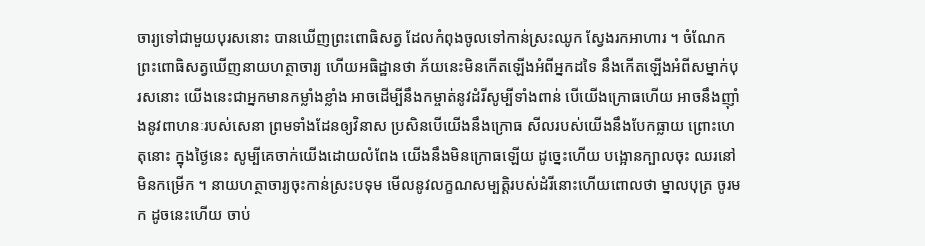ចារ្យទៅជាមួយបុរសនោះ បានឃើញព្រះពោធិសត្វ ដែលកំពុងចូលទៅកាន់ស្រះឈូក ស្វែងរកអាហារ ។ ចំណែកព្រះពោធិសត្វឃើញនាយហត្ថាចារ្យ ហើយអធិដ្ឋានថា ភ័យនេះមិនកើតឡើងអំពីអ្នកដទៃ នឹងកើតឡើងអំពីសម្នាក់បុរសនោះ យើងនេះជាអ្នកមានកម្លាំងខ្លាំង អាចដើម្បីនឹងកម្ចាត់នូវដំរីសូម្បីទាំងពាន់ បើយើងក្រោធហើយ អាចនឹងញ៉ាំងនូវពាហនៈរបស់សេនា ព្រមទាំងដែនឲ្យវិនាស ប្រសិនបើយើងនឹងក្រោធ សីលរបស់យើងនឹងបែកធ្លាយ ព្រោះហេតុនោះ ក្នុងថ្ងៃនេះ សូម្បីគេចាក់យើងដោយលំពែង យើងនឹងមិនក្រោធឡើយ ដូច្នេះហើយ បង្អោនក្បាលចុះ ឈរនៅមិនកម្រើក ។ នាយហត្ថាចារ្យចុះកាន់ស្រះបទុម មើលនូវលក្ខណសម្បត្តិរបស់ដំរីនោះហើយពោលថា ម្នាលបុត្រ ចូរមក ដូចនេះហើយ ចាប់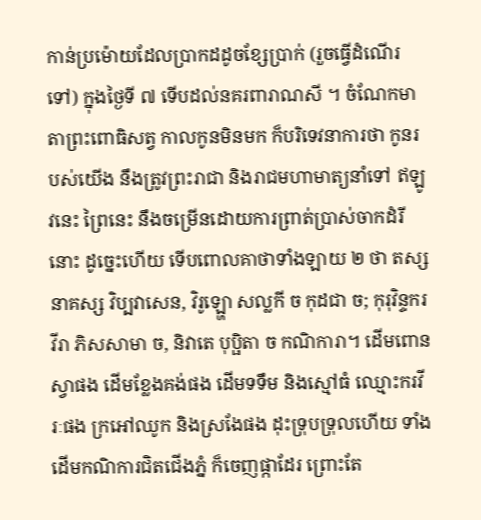កាន់ប្រម៉ោយដែលប្រាកដដូចខ្សែប្រាក់ (រួចធ្វើដំណើរទៅ) ក្នុងថ្ងៃទី ៧ ទើបដល់នគរពារាណសី ។ ចំណែកមាតាព្រះពោធិសត្វ កាលកូនមិនមក ក៏បរិទេវនាការថា កូនរបស់យើង នឹងត្រូវព្រះរាជា និងរាជមហាមាត្យនាំទៅ ឥឡូវនេះ ព្រៃនេះ នឹងចម្រើនដោយការព្រាត់ប្រាស់ចាកដំរីនោះ ដូច្នេះហើយ ទើបពោលគាថាទាំងឡាយ ២ ថា តស្ស នាគស្ស វិប្បវាសេន, វិរូឡ្ហោ សល្លកី ច កុដជា ច; កុរុវិន្ទករវីរា ភិសសាមា ច, និវាតេ បុប្ផិតា ច កណិការា។ ដើមពោនស្វាផង ដើមខ្លែងគង់ផង ដើមទទឹម និងស្មៅធំ ឈ្មោះករវីរៈផង ក្រអៅឈូក និងស្រងែផង ដុះទ្រុបទ្រុលហើយ ទាំងដើមកណិការជិតជើងភ្នំ ក៏ចេញផ្កាដែរ ព្រោះតែ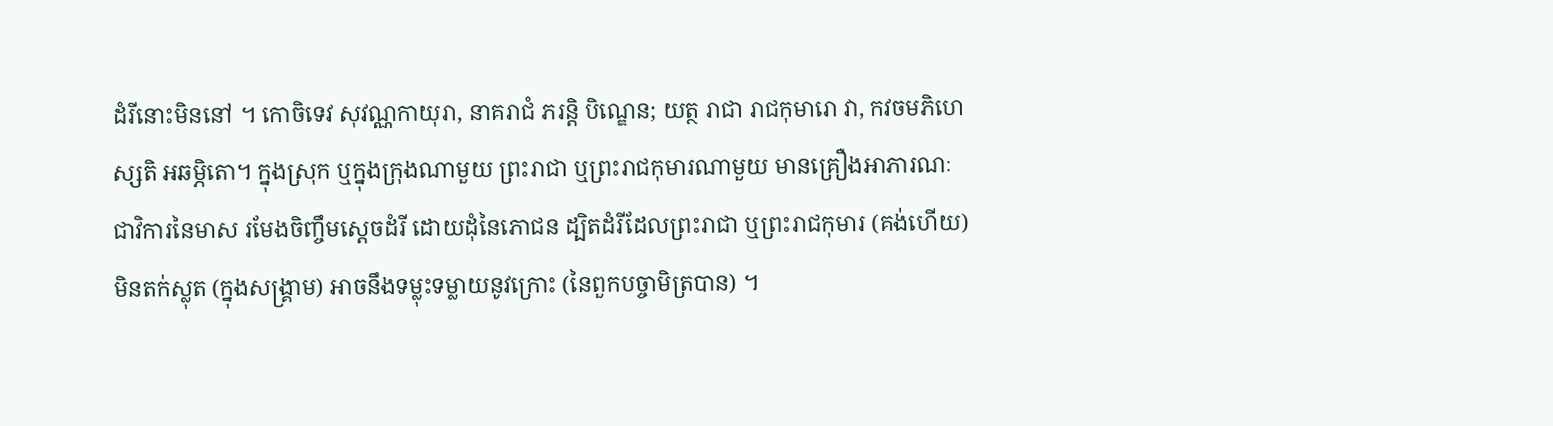ដំរីនោះមិននៅ ។ កោចិទេវ សុវណ្ណកាយុរា, នាគរាជំ ភរន្តិ បិណ្ឌេន; យត្ថ រាជា រាជកុមារោ វា, កវចមភិហេស្សតិ អឆម្ភិតោ។ ក្នុងស្រុក ឬក្នុងក្រុងណាមួយ ព្រះរាជា ឬព្រះរាជកុមារណាមួយ មានគ្រឿងអាភារណៈ ជាវិការនៃមាស រមែងចិញ្ចឹមសេ្តចដំរី ដោយដុំនៃភោជន ដ្បិតដំរីដែលព្រះរាជា ឬព្រះរាជកុមារ (គង់ហើយ) មិនតក់ស្លុត (ក្នុងសង្គ្រាម) អាចនឹងទម្លុះទម្លាយនូវក្រោះ (នៃពួកបច្ចាមិត្របាន) ។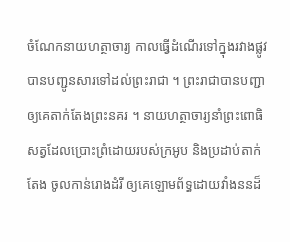ចំណែកនាយហត្ថាចារ្យ កាលធ្វើដំណើរទៅក្នុងរវាងផ្លូវ បានបញ្ជូនសារទៅដល់ព្រះរាជា ។ ព្រះរាជាបានបញ្ជាឲ្យគេតាក់តែងព្រះនគរ ។ នាយហត្ថាចារ្យនាំព្រះពោធិសត្វដែលប្រោះព្រំដោយរបស់ក្រអូប និងប្រដាប់តាក់តែង ចូលកាន់រោងដំរី ឲ្យគេឡោមព័ទ្ធដោយវាំងននដ៏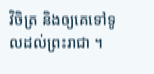វិចិត្រ និងឲ្យគេទៅទូលដល់ព្រះរាជា ។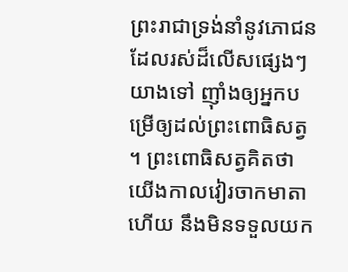ព្រះរាជាទ្រង់នាំនូវភោជនដែលរស់ដ៏លើសផ្សេងៗ យាងទៅ ញ៉ាំងឲ្យអ្នកបម្រើឲ្យដល់ព្រះពោធិសត្វ ។ ព្រះពោធិសត្វគិតថា យើងកាលវៀរចាកមាតាហើយ នឹងមិនទទួលយក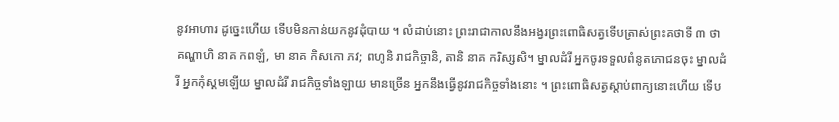នូវអាហារ ដូច្នេះហើយ ទើបមិនកាន់យកនូវដុំបាយ ។ លំដាប់នោះ ព្រះរាជាកាលនឹងអង្វរព្រះពោធិសត្វទើបត្រាស់ព្រះគថាទី ៣ ថា គណ្ហាហិ នាគ កពឡំ, មា នាគ កិសកោ ភវ; ពហូនិ រាជកិច្ចានិ, តានិ នាគ ករិស្សសិ។ ម្នាលដំរី អ្នកចូរទទួលពំនូតភោជនចុះ ម្នាលដំរី អ្នកកុំស្គមឡើយ ម្នាលដំរី រាជកិច្ចទាំងឡាយ មានច្រើន អ្នកនឹងធ្វើនូវរាជកិច្ចទាំងនោះ ។ ព្រះពោធិសត្វស្ដាប់ពាក្យនោះហើយ ទើប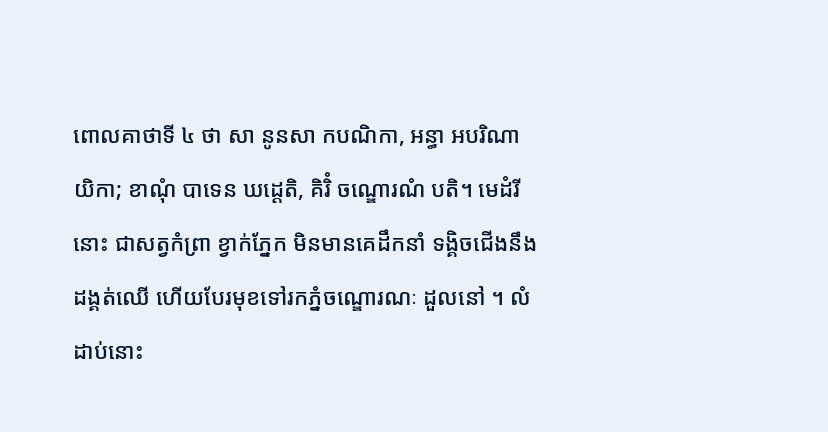ពោលគាថាទី ៤ ថា សា នូនសា កបណិកា, អន្ធា អបរិណាយិកា; ខាណុំ បាទេន ឃដ្ដេតិ, គិរិំ ចណ្ឌោរណំ បតិ។ មេដំរីនោះ ជាសត្វកំព្រា ខ្វាក់ភ្នែក មិនមានគេដឹកនាំ ទង្គិចជើងនឹងដង្គត់ឈើ ហើយបែរមុខទៅរកភ្នំចណ្ឌោរណៈ ដួលនៅ ។ លំដាប់នោះ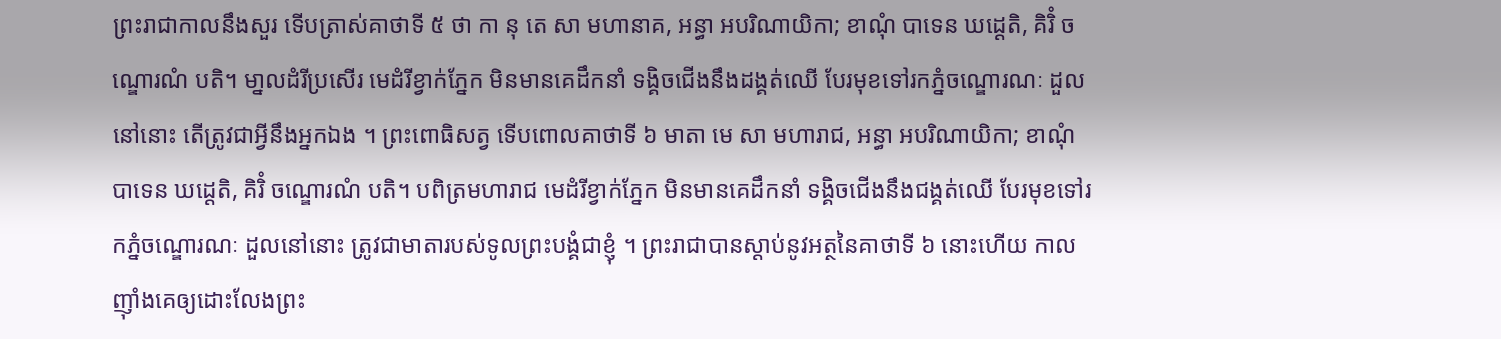ព្រះរាជាកាលនឹងសួរ ទើបត្រាស់គាថាទី ៥ ថា កា នុ តេ សា មហានាគ, អន្ធា អបរិណាយិកា; ខាណុំ បាទេន ឃដ្ដេតិ, គិរិំ ចណ្ឌោរណំ បតិ។ មា្នលដំរីប្រសើរ មេដំរីខ្វាក់ភ្នែក មិនមានគេដឹកនាំ ទង្គិចជើងនឹងដង្គត់ឈើ បែរមុខទៅរកភ្នំចណ្ឌោរណៈ ដួលនៅនោះ តើត្រូវជាអ្វីនឹងអ្នកឯង ។ ព្រះពោធិសត្វ ទើបពោលគាថាទី ៦ មាតា មេ សា មហារាជ, អន្ធា អបរិណាយិកា; ខាណុំ បាទេន ឃដ្ដេតិ, គិរិំ ចណ្ឌោរណំ បតិ។ បពិត្រមហារាជ មេដំរីខ្វាក់ភ្នែក មិនមានគេដឹកនាំ ទង្គិចជើងនឹងជង្គត់ឈើ បែរមុខទៅរកភ្នំចណ្ឌោរណៈ ដួលនៅនោះ ត្រូវជាមាតារបស់ទូលព្រះបង្គំជាខ្ញុំ ។ ព្រះរាជាបានស្ដាប់នូវអត្ថនៃគាថាទី ៦ នោះហើយ កាលញ៉ាំងគេឲ្យដោះលែងព្រះ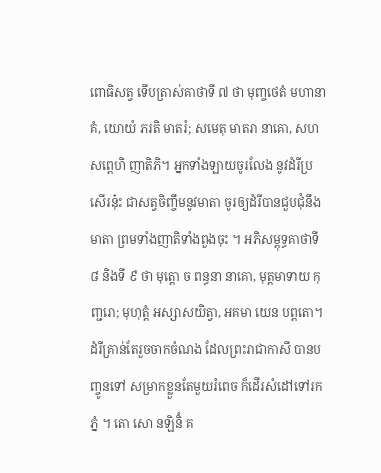ពោធិសត្វ ទើបត្រាស់គាថាទី ៧ ថា មុញ្ចថេតំ មហានាគំ, យោយំ ភរតិ មាតរំ; សមេតុ មាតរា នាគោ, សហ សព្ពេហិ ញាតិភិ។ អ្នកទាំងឡាយចូរលែង នូវដំរីប្រសើរនុ៎ះ ជាសត្វចិញ្ចឹមនូវមាតា ចូរឲ្យដំរីបានជួបជុំនឹងមាតា ព្រមទាំងញាតិទាំងពួងចុះ ។ អភិសម្ពុទ្ធគាថាទី ៨ និងទី ៩ ថា មុត្តោ ច ពន្ធនា នាគោ, មុត្តមាទាយ កុញ្ជរោ; មុហុត្តំ អស្សាសយិត្វា, អគមា យេន បព្ពតោ។ ដំរីគ្រាន់តែរួចចាកចំណង ដែលព្រះរាជាកាសី បានបញ្ចូនទៅ សម្រាកខ្លួនតែមួយរំពេច ក៏ដើរសំដៅទៅរកភ្នំ ។ តោ សោ នឡិនិំ គ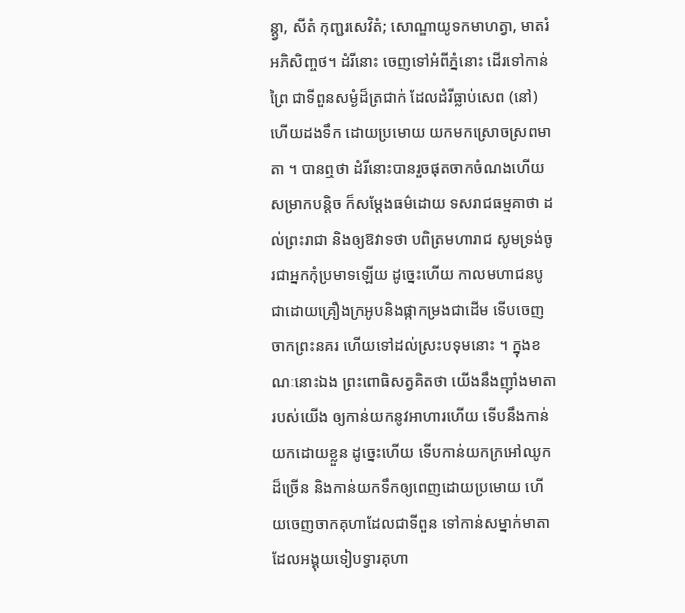ន្ត្វា, សីតំ កុញ្ជរសេវិតំ; សោណ្ឌាយូទកមាហត្វា, មាតរំ អភិសិញ្ចថ។ ដំរីនោះ ចេញទៅអំពីភ្នំនោះ ដើរទៅកាន់ព្រៃ ជាទីពួនសម្ងំដ៏ត្រជាក់ ដែលដំរីធ្លាប់សេព (នៅ) ហើយដងទឹក ដោយប្រមោយ យកមកស្រោចស្រពមាតា ។ បានឮថា ដំរីនោះបានរួចផុតចាកចំណងហើយ សម្រាកបន្តិច ក៏សម្ដែងធម៌ដោយ ទសរាជធម្មគាថា ដល់ព្រះរាជា និងឲ្យឱវាទថា បពិត្រមហារាជ សូមទ្រង់ចូរជាអ្នកកុំប្រមាទឡើយ ដូច្នេះហើយ កាលមហាជនបូជាដោយគ្រឿងក្រអូបនិងផ្កាកម្រងជាដើម ទើបចេញចាកព្រះនគរ ហើយទៅដល់ស្រះបទុមនោះ ។ ក្នុងខណៈនោះឯង ព្រះពោធិសត្វគិតថា យើងនឹងញ៉ាំងមាតារបស់យើង ឲ្យកាន់យកនូវអាហារហើយ ទើបនឹងកាន់យកដោយខ្លួន ដូច្នេះហើយ ទើបកាន់យកក្រអៅឈូកដ៏ច្រើន និងកាន់យកទឹកឲ្យពេញដោយប្រមោយ ហើយចេញចាកគុហាដែលជាទីពួន ទៅកាន់សម្នាក់មាតាដែលអង្គុយទៀបទ្វារគុហា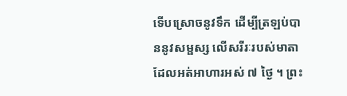ទើបស្រោចនូវទឹក ដើម្បីត្រឡប់បាននូវសម្ផស្ស លើសរីរៈរបស់មាតាដែលអត់អាហារអស់ ៧ ថ្ងៃ ។ ព្រះ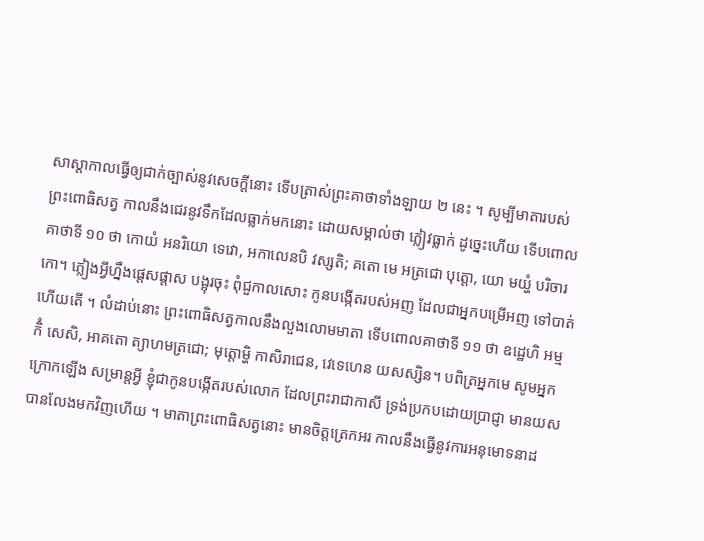សាស្ដាកាលធ្វើឲ្យជាក់ច្បាស់នូវសេចក្ដីនោះ ទើបត្រាស់ព្រះគាថាទាំងឡាយ ២ នេះ ។ សូម្បីមាតារបស់ព្រះពោធិសត្វ កាលនឹងជេរនូវទឹកដែលធ្លាក់មកនោះ ដោយសម្គាល់ថា ភ្លៀវធ្លាក់ ដូច្នេះហើយ ទើបពោលគាថាទី ១០ ថា កោយំ អនរិយោ ទេវោ, អកាលេនបិ វស្សតិ; គតោ មេ អត្រជោ បុត្តោ, យោ មយ្ហំ បរិចារកោ។ ភ្លៀងអ្វីហ្នឹងផ្តេសផ្តាស បង្អុរចុះ ពុំជួកាលសោះ កូនបង្កើតរបស់អញ ដែលជាអ្នកបម្រើអញ ទៅបាត់ហើយតើ ។ លំដាប់នោះ ព្រះពោធិសត្វកាលនឹងលួងលោមមាតា ទើបពោលគាថាទី ១១ ថា ឧដ្ឋេហិ អម្ម កិំ សេសិ, អាគតោ ត្យាហមត្រជោ; មុត្តោម្ហិ កាសិរាជេន, វេទេហេន យសស្សិន។ បពិត្រអ្នកមេ សូមអ្នកក្រោកឡើង សម្រាន្តអ្វី ខ្ញុំជាកូនបង្កើតរបស់លោក ដែលព្រះរាជាកាសី ទ្រង់ប្រកបដោយប្រាជ្ញា មានយស បានលែងមកវិញហើយ ។ មាតាព្រះពោធិសត្វនោះ មានចិត្តត្រេកអរ កាលនឹងធ្វើនូវការអនុមោទនាដ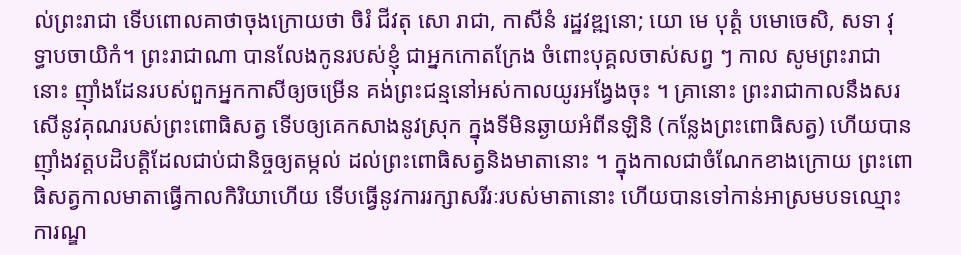ល់ព្រះរាជា ទើបពោលគាថាចុងក្រោយថា ចិរំ ជីវតុ សោ រាជា, កាសីនំ រដ្ឋវឌ្ឍនោ; យោ មេ បុត្តំ បមោចេសិ, សទា វុទ្ធាបចាយិកំ។ ព្រះរាជាណា បានលែងកូនរបស់ខ្ញុំ ជាអ្នកកោតក្រែង ចំពោះបុគ្គលចាស់សព្វ ៗ កាល សូមព្រះរាជានោះ ញ៉ាំងដែនរបស់ពួកអ្នកកាសីឲ្យចម្រើន គង់ព្រះជន្មនៅអស់កាលយូរអង្វែងចុះ ។ គ្រានោះ ព្រះរាជាកាលនឹងសរសើនូវគុណរបស់ព្រះពោធិសត្វ ទើបឲ្យគេកសាងនូវស្រុក ក្នុងទីមិនឆ្ងាយអំពីនឡិនិ (កន្លែងព្រះពោធិសត្វ) ហើយបានញ៉ាំងវត្តបដិបត្តិដែលជាប់ជានិច្ចឲ្យតម្កល់ ដល់ព្រះពោធិសត្វនិងមាតានោះ ។ ក្នុងកាលជាចំណែកខាងក្រោយ ព្រះពោធិសត្វកាលមាតាធ្វើកាលកិរិយាហើយ ទើបធ្វើនូវការរក្សាសរីរៈរបស់មាតានោះ ហើយបានទៅកាន់អាស្រមបទឈ្មោះ ការណ្ឌ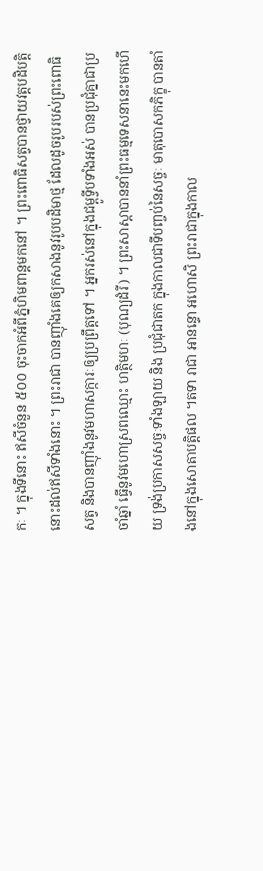កៈ ។ ក្នុងទីនោះ ឥសីចំនួន ៥០០ ចុះចាកអំពីភ្នំហិមពាន្តមកនៅ ។ ព្រះពោធិសត្វបានថ្វាយវត្តបដិបត្តិនោះដល់ឥសីទាំងនោះ ។ ព្រះរាជា បានញ៉ាំងគេឲ្យកសាងនូវរូបបដិមាថ្ម ដែលដូចរូបរបស់ព្រះពោធិសត្វ និងបានញ៉ាំងនូវមហាសក្ការៈឲ្យប្រព្រឹត្តទៅ ។ អ្នករស់នៅក្នុងជម្ពូទ្វីបទាំងអស់ បានប្រជុំគ្នាជាប្រចាំឆ្នាំ ធ្វើនូវមហោស្រពឈ្មោះ ហត្ថិមហៈ (បុណ្យដំរី) ។ ព្រះសាស្ដាបាននាំព្រះធម្មទេសនានេះមកហើយ ទ្រង់ប្រកាសសច្ចៈទាំងឡាយ និង ប្រជុំជាតក ក្នុងកាលជាទីបញ្ចប់នៃសច្ចៈ មាតុបោសកភិក្ខុ បានតាំងនៅក្នុងសោតាបត្តិផល ។តទា រាជា អានន្ទោ អហោសិ ព្រះរាជាក្នុងកាល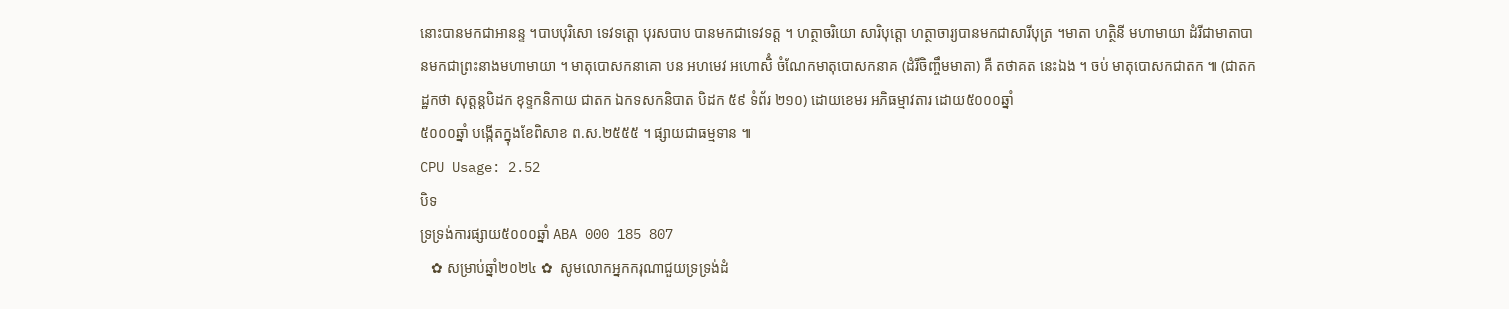នោះបានមកជាអានន្ទ ។បាបបុរិសោ ទេវទត្តោ បុរសបាប បានមកជាទេវទត្ត ។ ហត្ថាចរិយោ សារិបុត្តោ ហត្ថាចារ្យបានមកជាសារីបុត្រ ។មាតា ហត្ថិនី មហាមាយា ដំរីជាមាតាបានមកជាព្រះនាងមហាមាយា ។ មាតុបោសកនាគោ បន អហមេវ អហោសិំ ចំណែកមាតុបោសកនាគ (ដំរីចិញ្ចឹមមាតា) គឺ តថាគត នេះឯង ។ ចប់ មាតុបោសកជាតក ៕ (ជាតកដ្ឋកថា សុត្តន្តបិដក ខុទ្ទកនិកាយ ជាតក ឯកទសកនិបាត បិដក ៥៩ ទំព័រ ២១០) ដោយខេមរ អភិធម្មាវតារ ដោយ៥០០០ឆ្នាំ
៥០០០ឆ្នាំ បង្កើតក្នុងខែពិសាខ ព.ស.២៥៥៥ ។ ផ្សាយជាធម្មទាន ៕
CPU Usage: 2.52
បិទ
ទ្រទ្រង់ការផ្សាយ៥០០០ឆ្នាំ ABA 000 185 807
   ✿ សម្រាប់ឆ្នាំ២០២៤ ✿  សូមលោកអ្នកករុណាជួយទ្រទ្រង់ដំ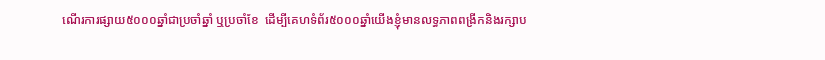ណើរការផ្សាយ៥០០០ឆ្នាំជាប្រចាំឆ្នាំ ឬប្រចាំខែ  ដើម្បីគេហទំព័រ៥០០០ឆ្នាំយើងខ្ញុំមានលទ្ធភាពពង្រីកនិងរក្សាប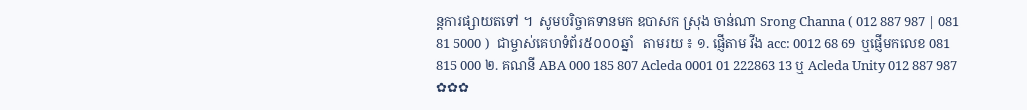ន្តការផ្សាយតទៅ ។  សូមបរិច្ចាគទានមក ឧបាសក ស្រុង ចាន់ណា Srong Channa ( 012 887 987 | 081 81 5000 )  ជាម្ចាស់គេហទំព័រ៥០០០ឆ្នាំ   តាមរយ ៖ ១. ផ្ញើតាម វីង acc: 0012 68 69  ឬផ្ញើមកលេខ 081 815 000 ២. គណនី ABA 000 185 807 Acleda 0001 01 222863 13 ឬ Acleda Unity 012 887 987  ✿✿✿